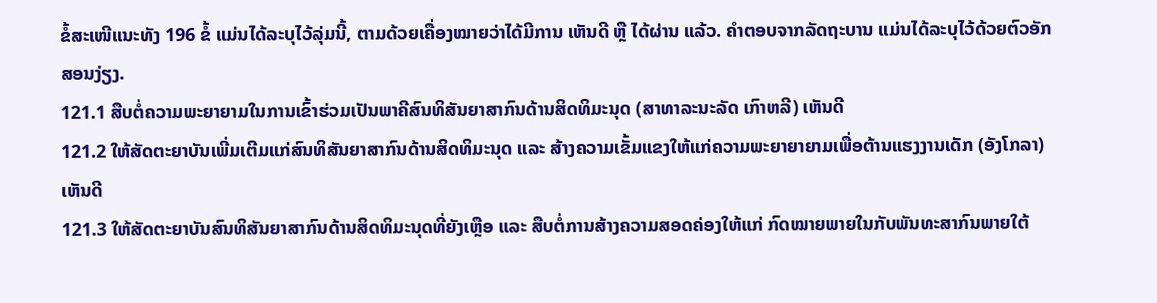ຂໍ້ສະເໜີແນະທັງ 196 ຂໍ້ ແມ່ນໄດ້ລະບຸໄວ້ລຸ່ມນີ້, ຕາມດ້ວຍເຄື່ອງໝາຍວ່າໄດ້ມີການ ເຫັນດີ ຫຼື ໄດ້ຜ່ານ ແລ້ວ. ຄຳຕອບຈາກລັດຖະບານ ແມ່ນໄດ້ລະບຸໄວ້ດ້ວຍຕົວອັກສອນງ່ຽງ.
121.1 ສືບຕໍ່ຄວາມພະຍາຍາມໃນການເຂົ້າຮ່ວມເປັນພາຄີສົນທິສັນຍາສາກົນດ້ານສິດທິມະນຸດ (ສາທາລະນະລັດ ເກົາຫລີ) ເຫັນດີ
121.2 ໃຫ້ສັດຕະຍາບັນເພີ່ມເຕີມແກ່ສົນທິສັນຍາສາກົນດ້ານສິດທິມະນຸດ ແລະ ສ້າງຄວາມເຂັ້ມແຂງໃຫ້ແກ່ຄວາມພະຍາຍາຍາມເພື່ອຕ້ານແຮງງານເດັກ (ອັງໂກລາ) ເຫັນດີ
121.3 ໃຫ້ສັດຕະຍາບັນສົນທິສັນຍາສາກົນດ້ານສິດທິມະນຸດທີ່ຍັງເຫຼືອ ແລະ ສືບຕໍ່ການສ້າງຄວາມສອດຄ່ອງໃຫ້ແກ່ ກົດໝາຍພາຍໃນກັບພັນທະສາກົນພາຍໃຕ້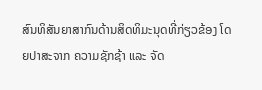ສົນທິສັນຍາສາກົນດ້ານສິດທິມະນຸດທີ່ກ່ຽວຂ້ອງ ໂດຍປາສະຈາກ ຄວາມຊັກຊ້າ ແລະ ຈັດ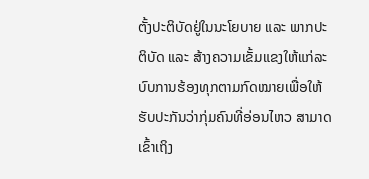ຕັ້ງປະຕິບັດຢູ່ໃນນະໂຍບາຍ ແລະ ພາກປະຕິບັດ ແລະ ສ້າງຄວາມເຂັ້ມແຂງໃຫ້ແກ່ລະບົບການຮ້ອງທຸກຕາມກົດໝາຍເພື່ອໃຫ້ຮັບປະກັນວ່າກຸ່ມຄົນທີ່ອ່ອນໄຫວ ສາມາດເຂົ້າເຖິງ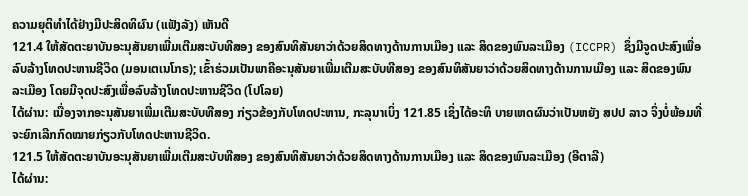ຄວາມຍຸຕິທຳໄດ້ຢ່າງມີປະສິດທິຜົນ (ແຟັງລັງ) ເຫັນດີ
121.4 ໃຫ້ສັດຕະຍາບັນອະນຸສັນຍາເພີ່ມເຕີມສະບັບທີສອງ ຂອງສົນທິສັນຍາວ່າດ້ວຍສິດທາງດ້ານການເມືອງ ແລະ ສິດຂອງພົນລະເມືອງ (ICCPR) ຊຶ່ງມີຈູດປະສົງເພື່ອລົບລ້າງໂທດປະຫານຊີວິດ (ມອນເຕເນໂກຣ); ເຂົ້າຮ່ວມເປັນພາຄີອະນຸສັນຍາເພີ່ມເຕີມສະບັບທີສອງ ຂອງສົນທິສັນຍາວ່າດ້ວຍສິດທາງດ້ານການເມືອງ ແລະ ສິດຂອງພົນລະເມືອງ ໂດຍມີຈຸດປະສົງເພື່ອລົບລ້າງໂທດປະຫານຊີວິດ (ໂປໂລຍ)
ໄດ້ຜ່ານ: ເນື່ອງຈາກອະນຸສັນຍາເພີ່ມເຕີມສະບັບທີສອງ ກ່ຽວຂ້ອງກັບໂທດປະຫານ, ກະລຸນາເບິ່ງ 121.85 ເຊິ່ງໄດ້ອະທິ ບາຍເຫດຜົນວ່າເປັນຫຍັງ ສປປ ລາວ ຈິ່ງບໍ່ພ້ອມທີ່ຈະຍົກເລີກກົດໝາຍກ່ຽວກັບໂທດປະຫານຊີວິດ.
121.5 ໃຫ້ສັດຕະຍາບັນອະນຸສັນຍາເພີ່ມເຕີມສະບັບທີສອງ ຂອງສົນທິສັນຍາວ່າດ້ວຍສິດທາງດ້ານການເມືອງ ແລະ ສິດຂອງພົນລະເມືອງ (ອີຕາລີ)
ໄດ້ຜ່ານ: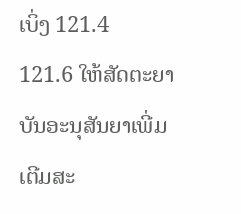ເບິ່ງ 121.4
121.6 ໃຫ້ສັດຕະຍາບັນອະນຸສັນຍາເພີ່ມເຕີມສະ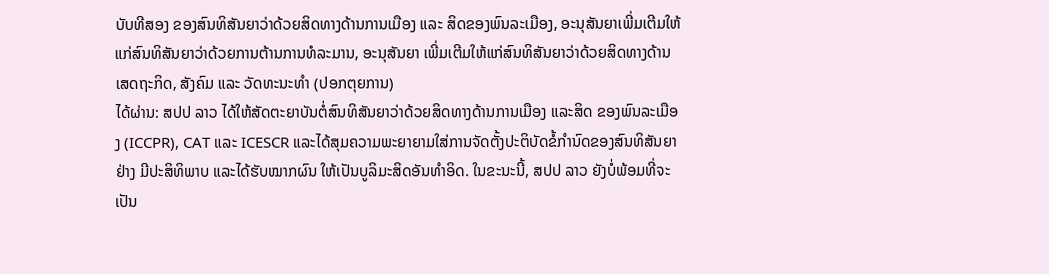ບັບທີສອງ ຂອງສົນທິສັນຍາວ່າດ້ວຍສິດທາງດ້ານການເມືອງ ແລະ ສິດຂອງພົນລະເມືອງ, ອະນຸສັນຍາເພີ່ມເຕີມໃຫ້ແກ່ສົນທິສັນຍາວ່າດ້ວຍການຕ້ານການທໍລະມານ, ອະນຸສັນຍາ ເພີ່ມເຕີມໃຫ້ແກ່ສົນທິສັນຍາວ່າດ້ວຍສິດທາງດ້ານເສດຖະກິດ, ສັງຄົມ ແລະ ວັດທະນະທຳ (ປອກຕຸຍການ)
ໄດ້ຜ່ານ: ສປປ ລາວ ໄດ້ໃຫ້ສັດຕະຍາບັນຕໍ່ສົນທິສັນຍາວ່າດ້ວຍສິດທາງດ້ານການເມືອງ ແລະສິດ ຂອງພົນລະເມືອງ (ICCPR), CAT ແລະ ICESCR ແລະໄດ້ສຸມຄວາມພະຍາຍາມໃສ່ການຈັດຕັ້ງປະຕິບັດຂໍ້ກຳນົດຂອງສົນທິສັນຍາ ຢ່າງ ມີປະສິທິພາບ ແລະໄດ້ຮັບໝາກຜົນ ໃຫ້ເປັນບູລິມະສິດອັນທຳອິດ. ໃນຂະນະນີ້, ສປປ ລາວ ຍັງບໍ່ພ້ອມທີ່ຈະເປັນ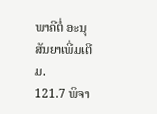ພາຄີຕໍ່ ອະນຸສັນຍາເພີ່ມເຕີມ.
121.7 ພິຈາ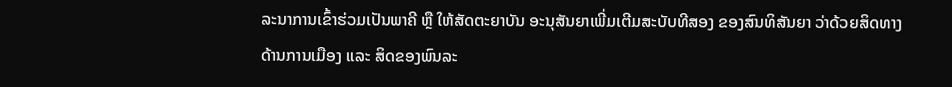ລະນາການເຂົ້າຮ່ວມເປັນພາຄີ ຫຼື ໃຫ້ສັດຕະຍາບັນ ອະນຸສັນຍາເພີ່ມເຕີມສະບັບທີສອງ ຂອງສົນທິສັນຍາ ວ່າດ້ວຍສິດທາງດ້ານການເມືອງ ແລະ ສິດຂອງພົນລະ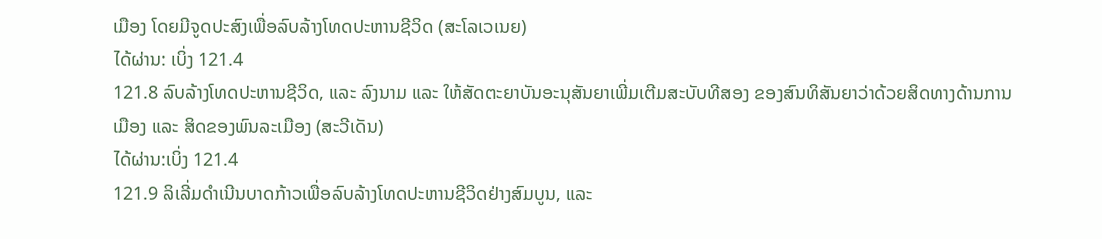ເມືອງ ໂດຍມີຈູດປະສົງເພື່ອລົບລ້າງໂທດປະຫານຊີວິດ (ສະໂລເວເນຍ)
ໄດ້ຜ່ານ: ເບິ່ງ 121.4
121.8 ລົບລ້າງໂທດປະຫານຊີວິດ, ແລະ ລົງນາມ ແລະ ໃຫ້ສັດຕະຍາບັນອະນຸສັນຍາເພີ່ມເຕີມສະບັບທີສອງ ຂອງສົນທິສັນຍາວ່າດ້ວຍສິດທາງດ້ານການເມືອງ ແລະ ສິດຂອງພົນລະເມືອງ (ສະວີເດັນ)
ໄດ້ຜ່ານ:ເບິ່ງ 121.4
121.9 ລິເລີ່ມດຳເນີນບາດກ້າວເພື່ອລົບລ້າງໂທດປະຫານຊີວິດຢ່າງສົມບູນ, ແລະ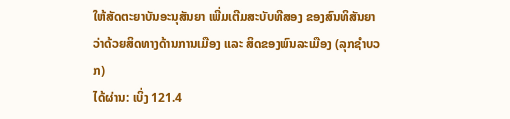ໃຫ້ສັດຕະຍາບັນອະນຸສັນຍາ ເພີ່ມເຕີມສະບັບທີສອງ ຂອງສົນທິສັນຍາວ່າດ້ວຍສິດທາງດ້ານການເມືອງ ແລະ ສິດຂອງພົນລະເມືອງ (ລຸກຊຳບວກ)
ໄດ້ຜ່ານ: ເບິ່ງ 121.4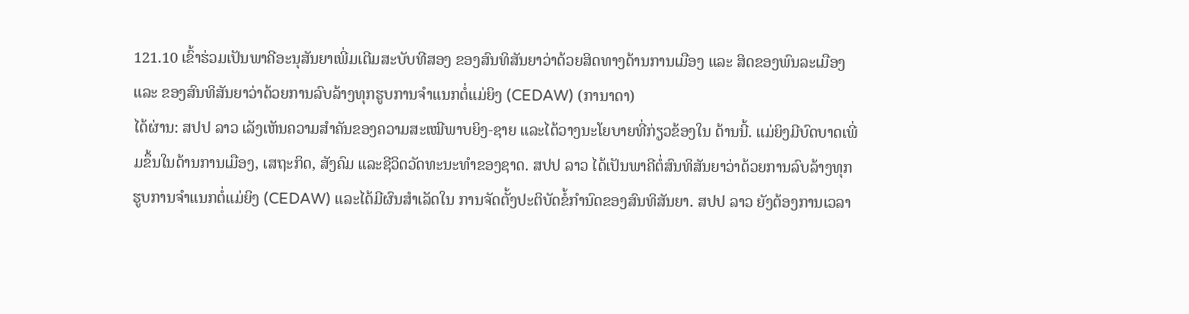121.10 ເຂົ້າຮ່ວມເປັນພາຄີອະນຸສັນຍາເພີ່ມເຕີມສະບັບທີສອງ ຂອງສົນທິສັນຍາວ່າດ້ວຍສິດທາງດ້ານການເມືອງ ແລະ ສິດຂອງພົນລະເມືອງ ແລະ ຂອງສົນທິສັນຍາວ່າດ້ວຍການລົບລ້າງທຸກຮູບການຈຳແນກຕໍ່ແມ່ຍິງ (CEDAW) (ການາດາ)
ໄດ້ຜ່ານ: ສປປ ລາວ ເລັງເຫັນຄວາມສຳຄັນຂອງຄວາມສະເໝີພາບຍິງ-ຊາຍ ແລະໄດ້ວາງນະໂຍບາຍທີ່ກ່ຽວຂ້ອງໃນ ດ້ານນີ້. ແມ່ຍິງມີບົດບາດເພີ່ມຂຶ້ນໃນດ້ານການເມືອງ, ເສຖະກິດ, ສັງຄົມ ແລະຊີວິດວັດທະນະທຳຂອງຊາດ. ສປປ ລາວ ໄດ້ເປັນພາຄີຕໍ່ສົນທິສັນຍາວ່າດ້ວຍການລົບລ້າງທຸກ ຮູບການຈຳແນກຕໍ່ແມ່ຍິງ (CEDAW) ແລະໄດ້ມີຜົນສຳເລັດໃນ ການຈັດຕັ້ງປະຕິບັດຂໍ້ກຳນົດຂອງສົນທິສັນຍາ. ສປປ ລາວ ຍັງຕ້ອງການເວລາ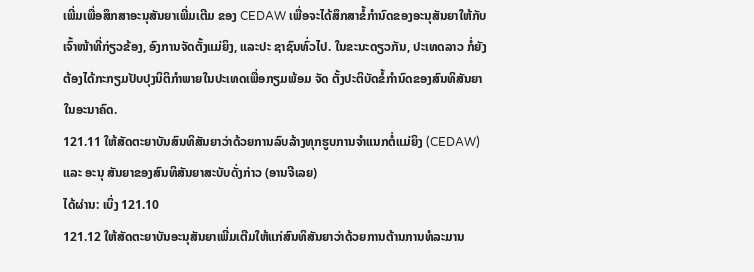ເພີ່ມເພື່ອສຶກສາອະນຸສັນຍາເພີ່ມເຕີມ ຂອງ CEDAW ເພື່ອຈະໄດ້ສຶກສາຂໍ້ກຳນົດຂອງອະນຸສັນຍາໃຫ້ກັບເຈົ້າໜ້າທີ່ກ່ຽວຂ້ອງ, ອົງການຈັດຕັ້ງແມ່ຍິງ, ແລະປະ ຊາຊົນທົ່ວໄປ. ໃນຂະນະດຽວກັນ, ປະເທດລາວ ກໍ່ຍັງຕ້ອງໄດ້ກະກຽມປັບປຸງນິຕິກຳພາຍໃນປະເທດເພື່ອກຽມພ້ອມ ຈັດ ຕັ້ງປະຕິບັດຂໍ້ກຳນົດຂອງສົນທິສັນຍາໃນອະນາຄົດ.
121.11 ໃຫ້ສັດຕະຍາບັນສົນທິສັນຍາວ່າດ້ວຍການລົບລ້າງທຸກຮູບການຈຳແນກຕໍ່ແມ່ຍິງ (CEDAW) ແລະ ອະນຸ ສັນຍາຂອງສົນທິສັນຍາສະບັບດັ່ງກ່າວ (ອານຈີເລຍ)
ໄດ້ຜ່ານ: ເບິ່ງ 121.10
121.12 ໃຫ້ສັດຕະຍາບັນອະນຸສັນຍາເພີ່ມເຕີມໃຫ້ແກ່ສົນທິສັນຍາວ່າດ້ວຍການຕ້ານການທໍລະມານ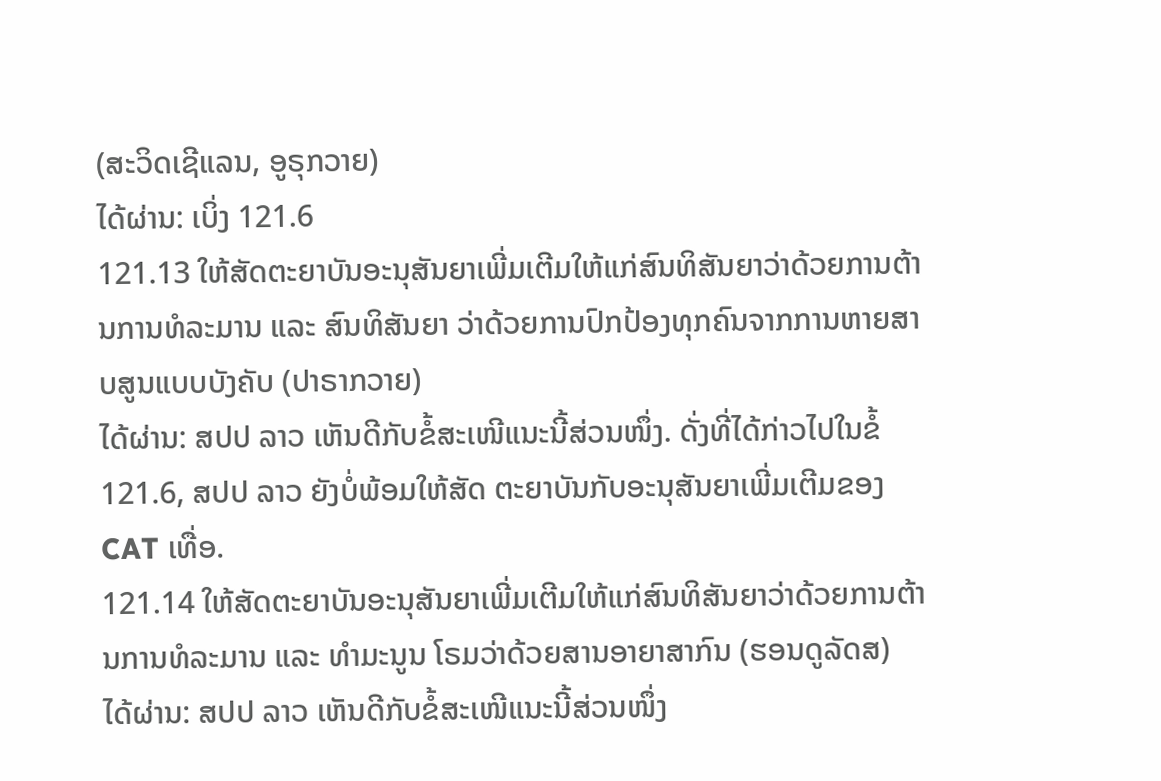(ສະວິດເຊີແລນ, ອູຣຸກວາຍ)
ໄດ້ຜ່ານ: ເບິ່ງ 121.6
121.13 ໃຫ້ສັດຕະຍາບັນອະນຸສັນຍາເພີ່ມເຕີມໃຫ້ແກ່ສົນທິສັນຍາວ່າດ້ວຍການຕ້ານການທໍລະມານ ແລະ ສົນທິສັນຍາ ວ່າດ້ວຍການປົກປ້ອງທຸກຄົນຈາກການຫາຍສາບສູນແບບບັງຄັບ (ປາຣາກວາຍ)
ໄດ້ຜ່ານ: ສປປ ລາວ ເຫັນດີກັບຂໍ້ສະເໜີແນະນີ້ສ່ວນໜຶ່ງ. ດັ່ງທີ່ໄດ້ກ່າວໄປໃນຂໍ້ 121.6, ສປປ ລາວ ຍັງບໍ່ພ້ອມໃຫ້ສັດ ຕະຍາບັນກັບອະນຸສັນຍາເພີ່ມເຕີມຂອງ CAT ເທື່ອ.
121.14 ໃຫ້ສັດຕະຍາບັນອະນຸສັນຍາເພີ່ມເຕີມໃຫ້ແກ່ສົນທິສັນຍາວ່າດ້ວຍການຕ້ານການທໍລະມານ ແລະ ທຳມະນູນ ໂຣມວ່າດ້ວຍສານອາຍາສາກົນ (ຮອນດູລັດສ)
ໄດ້ຜ່ານ: ສປປ ລາວ ເຫັນດີກັບຂໍ້ສະເໜີແນະນີ້ສ່ວນໜຶ່ງ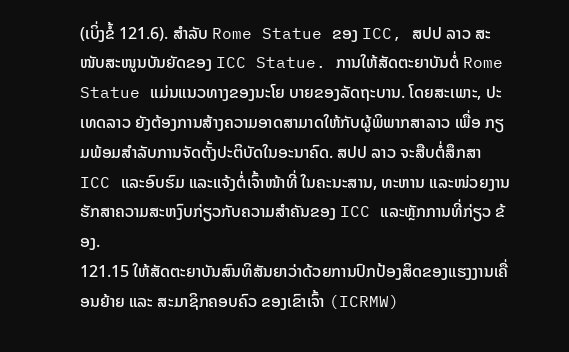(ເບິ່ງຂໍ້ 121.6). ສຳລັບ Rome Statue ຂອງ ICC, ສປປ ລາວ ສະໜັບສະໜູນບັນຍັດຂອງ ICC Statue. ການໃຫ້ສັດຕະຍາບັນຕໍ່ Rome Statue ແມ່ນແນວທາງຂອງນະໂຍ ບາຍຂອງລັດຖະບານ. ໂດຍສະເພາະ, ປະເທດລາວ ຍັງຕ້ອງການສ້າງຄວາມອາດສາມາດໃຫ້ກັບຜູ້ພິພາກສາລາວ ເພື່ອ ກຽມພ້ອມສຳລັບການຈັດຕັ້ງປະຕິບັດໃນອະນາຄົດ. ສປປ ລາວ ຈະສືບຕໍ່ສຶກສາ ICC ແລະອົບຮົມ ແລະແຈ້ງຕໍ່ເຈົ້າໜ້າທີ່ ໃນຄະນະສານ, ທະຫານ ແລະໜ່ວຍງານຮັກສາຄວາມສະຫງົບກ່ຽວກັບຄວາມສຳຄັນຂອງ ICC ແລະຫຼັກການທີ່ກ່ຽວ ຂ້ອງ.
121.15 ໃຫ້ສັດຕະຍາບັນສົນທິສັນຍາວ່າດ້ວຍການປົກປ້ອງສິດຂອງແຮງງານເຄື່ອນຍ້າຍ ແລະ ສະມາຊິກຄອບຄົວ ຂອງເຂົາເຈົ້າ (ICRMW)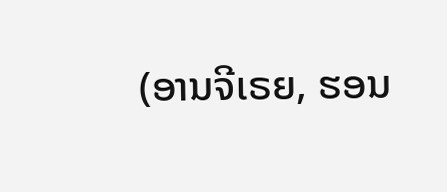(ອານຈີເຣຍ, ຮອນ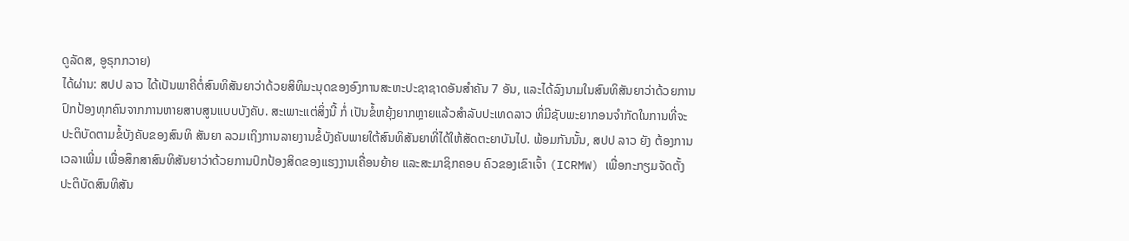ດູລັດສ, ອູຣຸກກວາຍ)
ໄດ້ຜ່ານ: ສປປ ລາວ ໄດ້ເປັນພາຄີຕໍ່ສົນທິສັນຍາວ່າດ້ວຍສິທິມະນຸດຂອງອົງການສະຫະປະຊາຊາດອັນສຳຄັນ 7 ອັນ, ແລະໄດ້ລົງນາມໃນສົນທິສັນຍາວ່າດ້ວຍການປົກປ້ອງທຸກຄົນຈາກການຫາຍສາບສູນແບບບັງຄັບ. ສະເພາະແຕ່ສິ່ງນີ້ ກໍ່ ເປັນຂໍ້ຫຍຸ້ງຍາກຫຼາຍແລ້ວສຳລັບປະເທດລາວ ທີ່ມີຊັບພະຍາກອນຈຳກັດໃນການທີ່ຈະປະຕິບັດຕາມຂໍ້ບັງຄັບຂອງສົນທິ ສັນຍາ ລວມເຖິງການລາຍງານຂໍ້ບັງຄັບພາຍໃຕ້ສົນທິສັນຍາທີ່ໄດ້ໃຫ້ສັດຕະຍາບັນໄປ. ພ້ອມກັນນັ້ນ, ສປປ ລາວ ຍັງ ຕ້ອງການເວລາເພີ່ມ ເພື່ອສຶກສາສົນທິສັນຍາວ່າດ້ວຍການປົກປ້ອງສິດຂອງແຮງງານເຄື່ອນຍ້າຍ ແລະສະມາຊິກຄອບ ຄົວຂອງເຂົາເຈົ້າ (ICRMW) ເພື່ອກະກຽມຈັດຕັ້ງປະຕິບັດສົນທິສັນ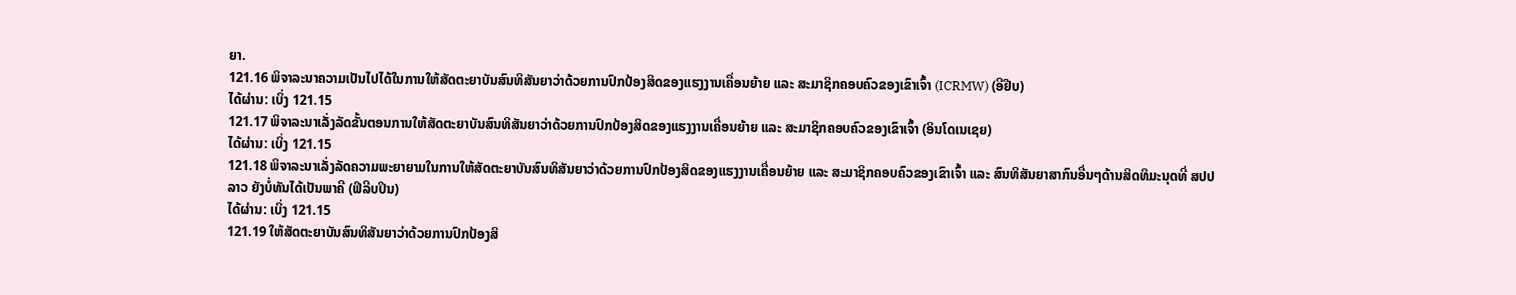ຍາ.
121.16 ພິຈາລະນາຄວາມເປັນໄປໄດ້ໃນການໃຫ້ສັດຕະຍາບັນສົນທິສັນຍາວ່າດ້ວຍການປົກປ້ອງສິດຂອງແຮງງານເຄື່ອນຍ້າຍ ແລະ ສະມາຊິກຄອບຄົວຂອງເຂົາເຈົ້າ (ICRMW) (ອີຢີບ)
ໄດ້ຜ່ານ: ເບິ່ງ 121.15
121.17 ພິຈາລະນາເລັ່ງລັດຂັ້ນຕອນການໃຫ້ສັດຕະຍາບັນສົນທິສັນຍາວ່າດ້ວຍການປົກປ້ອງສິດຂອງແຮງງານເຄື່ອນຍ້າຍ ແລະ ສະມາຊິກຄອບຄົວຂອງເຂົາເຈົ້າ (ອິນໂດເນເຊຍ)
ໄດ້ຜ່ານ: ເບິ່ງ 121.15
121.18 ພິຈາລະນາເລັ່ງລັດຄວາມພະຍາຍາມໃນການໃຫ້ສັດຕະຍາບັນສົນທິສັນຍາວ່າດ້ວຍການປົກປ້ອງສິດຂອງແຮງງານເຄື່ອນຍ້າຍ ແລະ ສະມາຊິກຄອບຄົວຂອງເຂົາເຈົ້າ ແລະ ສົນທິສັນຍາສາກົນອື່ນໆດ້ານສິດທິມະນຸດທີ່ ສປປ ລາວ ຍັງບໍ່ທັນໄດ້ເປັນພາຄີ (ຟິລີບປິນ)
ໄດ້ຜ່ານ: ເບິ່ງ 121.15
121.19 ໃຫ້ສັດຕະຍາບັນສົນທິສັນຍາວ່າດ້ວຍການປົກປ້ອງສິ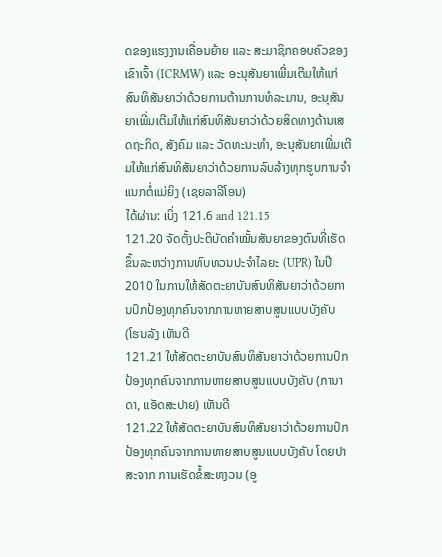ດຂອງແຮງງານເຄື່ອນຍ້າຍ ແລະ ສະມາຊິກຄອບຄົວຂອງເຂົາເຈົ້າ (ICRMW) ແລະ ອະນຸສັນຍາເພີ່ມເຕີມໃຫ້ແກ່ສົນທິສັນຍາວ່າດ້ວຍການຕ້ານການທໍລະມານ, ອະນຸສັນຍາເພີ່ມເຕີມໃຫ້ແກ່ສົນທິສັນຍາວ່າດ້ວຍສິດທາງດ້ານເສດຖະກິດ, ສັງຄົມ ແລະ ວັດທະນະທຳ, ອະນຸສັນຍາເພີ່ມເຕີມໃຫ້ແກ່ສົນທິສັນຍາວ່າດ້ວຍການລົບລ້າງທຸກຮູບການຈຳແນກຕໍ່ແມ່ຍິງ (ເຊຍລາລີໂອນ)
ໄດ້ຜ່ານ: ເບິ່ງ 121.6 and 121.15
121.20 ຈັດຕັ້ງປະຕິບັດຄຳໝັ້ນສັນຍາຂອງຕົນທີ່ເຮັດຂຶ້ນລະຫວ່າງການທົບທວນປະຈຳໄລຍະ (UPR) ໃນປີ 2010 ໃນການໃຫ້ສັດຕະຍາບັນສົນທິສັນຍາວ່າດ້ວຍການປົກປ້ອງທຸກຄົນຈາກການຫາຍສາບສູນແບບບັງຄັບ (ໂຮນລັງ ເຫັນດີ
121.21 ໃຫ້ສັດຕະຍາບັນສົນທິສັນຍາວ່າດ້ວຍການປົກປ້ອງທຸກຄົນຈາກການຫາຍສາບສູນແບບບັງຄັບ (ການາດາ, ແອັດສະປາຍ) ເຫັນດີ
121.22 ໃຫ້ສັດຕະຍາບັນສົນທິສັນຍາວ່າດ້ວຍການປົກປ້ອງທຸກຄົນຈາກການຫາຍສາບສູນແບບບັງຄັບ ໂດຍປາສະຈາກ ການເຮັດຂໍ້ສະຫງວນ (ອູ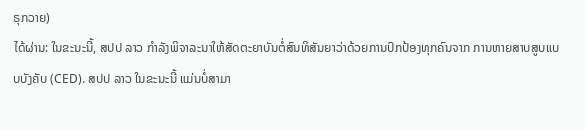ຣຸກວາຍ)
ໄດ້ຜ່ານ: ໃນຂະນະນີ້, ສປປ ລາວ ກຳລັງພິຈາລະນາໃຫ້ສັດຕະຍາບັນຕໍ່ສົນທິສັນຍາວ່າດ້ວຍການປົກປ້ອງທຸກຄົນຈາກ ການຫາຍສາບສູບແບບບັງຄັບ (CED). ສປປ ລາວ ໃນຂະນະນີ້ ແມ່ນບໍ່ສາມາ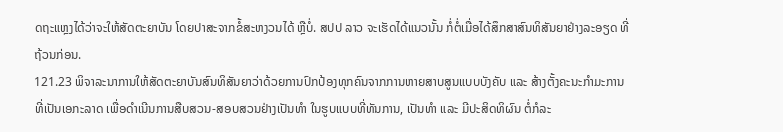ດຖະແຫຼງໄດ້ວ່າຈະໃຫ້ສັດຕະຍາບັນ ໂດຍປາສະຈາກຂໍ້ສະຫງວນໄດ້ ຫຼືບໍ່. ສປປ ລາວ ຈະເຮັດໄດ້ແນວນັ້ນ ກໍ່ຕໍ່ເມື່ອໄດ້ສຶກສາສົນທິສັນຍາຢ່າງລະອຽດ ທີ່ ຖ້ວນກ່ອນ.
121.23 ພິຈາລະນາການໃຫ້ສັດຕະຍາບັນສົນທິສັນຍາວ່າດ້ວຍການປົກປ້ອງທຸກຄົນຈາກການຫາຍສາບສູນແບບບັງຄັບ ແລະ ສ້າງຕັ້ງຄະນະກຳມະການທີ່ເປັນເອກະລາດ ເພື່ອດຳເນີນການສືບສວນ-ສອບສວນຢ່າງເປັນທຳ ໃນຮູບແບບທີ່ທັນການ, ເປັນທຳ ແລະ ມີປະສິດທິຜົນ ຕໍ່ກໍລະ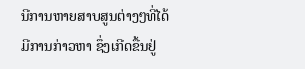ນີການຫາຍສາບສູນຕ່າງໆທີ່ໄດ້ມີການກ່າວຫາ ຊຶ່ງເກີດຂື້ນຢູ່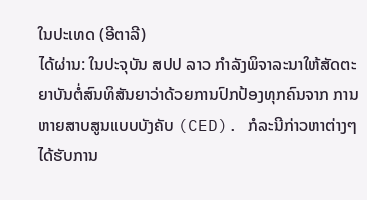ໃນປະເທດ (ອີຕາລີ)
ໄດ້ຜ່ານ: ໃນປະຈຸບັນ ສປປ ລາວ ກຳລັງພິຈາລະນາໃຫ້ສັດຕະຍາບັນຕໍ່ສົນທິສັນຍາວ່າດ້ວຍການປົກປ້ອງທຸກຄົນຈາກ ການຫາຍສາບສູນແບບບັງຄັບ (CED). ກໍລະນີກ່າວຫາຕ່າງໆ ໄດ້ຮັບການ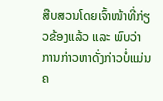ສືບສວນໂດຍເຈົ້າໜ້າທີ່ກ່ຽວຂ້ອງແລ້ວ ແລະ ພົບວ່າການກ່າວຫາດັ່ງກ່າວບໍ່ແມ່ນຄ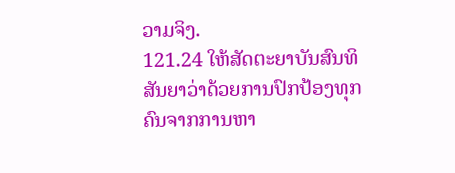ວາມຈິງ.
121.24 ໃຫ້ສັດຕະຍາບັນສົນທິສັນຍາວ່າດ້ວຍການປົກປ້ອງທຸກຄົນຈາກການຫາ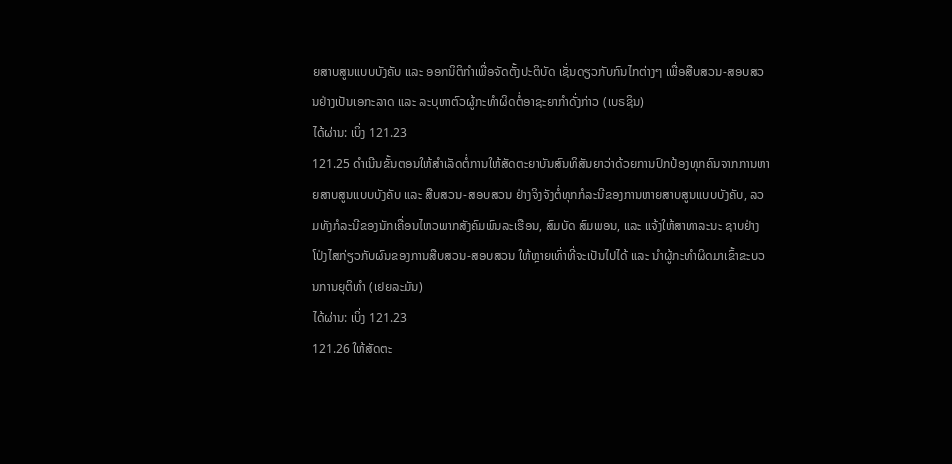ຍສາບສູນແບບບັງຄັບ ແລະ ອອກນິຕິກຳເພື່ອຈັດຕັ້ງປະຕິບັດ ເຊັ່ນດຽວກັບກົນໄກຕ່າງໆ ເພື່ອສືບສວນ-ສອບສວນຢ່າງເປັນເອກະລາດ ແລະ ລະບຸຫາຕົວຜູ້ກະທຳຜິດຕໍ່ອາຊະຍາກຳດັ່ງກ່າວ (ເບຣຊິນ)
ໄດ້ຜ່ານ: ເບິ່ງ 121.23
121.25 ດຳເນີນຂັ້ນຕອນໃຫ້ສຳເລັດຕໍ່ການໃຫ້ສັດຕະຍາບັນສົນທິສັນຍາວ່າດ້ວຍການປົກປ້ອງທຸກຄົນຈາກການຫາຍສາບສູນແບບບັງຄັບ ແລະ ສືບສວນ-ສອບສວນ ຢ່າງຈິງຈັງຕໍ່ທຸກກໍລະນີຂອງການຫາຍສາບສູນແບບບັງຄັບ, ລວມທັງກໍລະນີຂອງນັກເຄື່ອນໄຫວພາກສັງຄົມພົນລະເຮືອນ, ສົມບັດ ສົມພອນ, ແລະ ແຈ້ງໃຫ້ສາທາລະນະ ຊາບຢ່າງໂປ່ງໄສກ່ຽວກັບຜົນຂອງການສືບສວນ-ສອບສວນ ໃຫ້ຫຼາຍເທົ່າທີ່ຈະເປັນໄປໄດ້ ແລະ ນຳຜູ້ກະທຳຜິດມາເຂົ້າຂະບວນການຍຸຕິທຳ (ເຢຍລະມັນ)
ໄດ້ຜ່ານ: ເບິ່ງ 121.23
121.26 ໃຫ້ສັດຕະ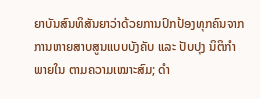ຍາບັນສົນທິສັນຍາວ່າດ້ວຍການປົກປ້ອງທຸກຄົນຈາກການຫາຍສາບສູນແບບບັງຄັບ ແລະ ປັບປຸງ ນິຕິກຳພາຍໃນ ຕາມຄວາມເໝາະສົມ; ດຳ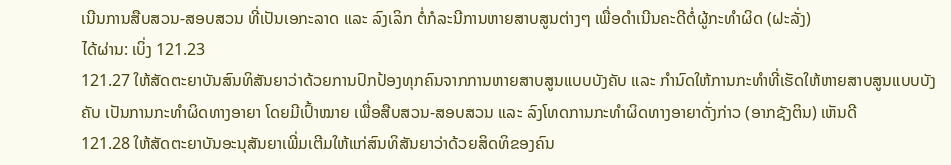ເນີນການສືບສວນ-ສອບສວນ ທີ່ເປັນເອກະລາດ ແລະ ລົງເລິກ ຕໍ່ກໍລະນີການຫາຍສາບສູນຕ່າງໆ ເພື່ອດຳເນີນຄະດີຕໍ່ຜູ້ກະທຳຜິດ (ຝະລັ່ງ)
ໄດ້ຜ່ານ: ເບິ່ງ 121.23
121.27 ໃຫ້ສັດຕະຍາບັນສົນທິສັນຍາວ່າດ້ວຍການປົກປ້ອງທຸກຄົນຈາກການຫາຍສາບສູນແບບບັງຄັບ ແລະ ກຳນົດໃຫ້ການກະທຳທີ່ເຮັດໃຫ້ຫາຍສາບສູນແບບບັງຄັບ ເປັນການກະທຳຜິດທາງອາຍາ ໂດຍມີເປົ້າໝາຍ ເພື່ອສືບສວນ-ສອບສວນ ແລະ ລົງໂທດການກະທຳຜິດທາງອາຍາດັ່ງກ່າວ (ອາກຊັງຕິນ) ເຫັນດີ
121.28 ໃຫ້ສັດຕະຍາບັນອະນຸສັນຍາເພີ່ມເຕີມໃຫ້ແກ່ສົນທິສັນຍາວ່າດ້ວຍສິດທິຂອງຄົນ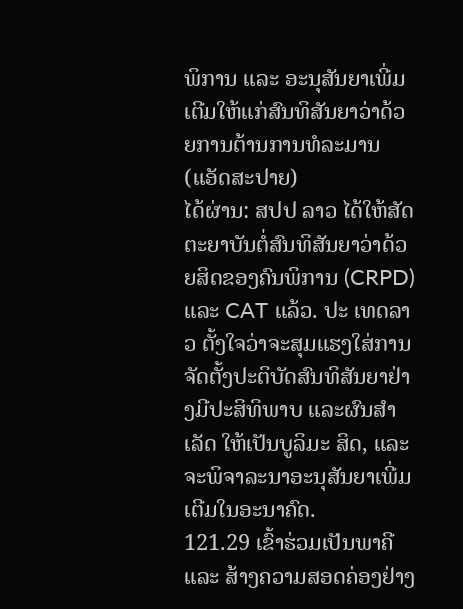ພິການ ແລະ ອະນຸສັນຍາເພີ່ມເຕີມໃຫ້ແກ່ສົນທິສັນຍາວ່າດ້ວຍການຕ້ານການທໍລະມານ (ແອັດສະປາຍ)
ໄດ້ຜ່ານ: ສປປ ລາວ ໄດ້ໃຫ້ສັດຕະຍາບັນຕໍ່ສົນທິສັນຍາວ່າດ້ວຍສິດຂອງຄົນພິການ (CRPD) ແລະ CAT ແລ້ວ. ປະ ເທດລາວ ຕັ້ງໃຈວ່າຈະສຸມແຮງໃສ່ການຈັດຕັ້ງປະຕິບັດສົນທິສັນຍາຢ່າງມີປະສິທິພາບ ແລະຜົນສຳເລັດ ໃຫ້ເປັນບູລິມະ ສິດ, ແລະຈະພິຈາລະນາອະນຸສັນຍາເພີ່ມເຕີມໃນອະນາຄົດ.
121.29 ເຂົ້າຮ່ວມເປັນພາຄີ ແລະ ສ້າງຄວາມສອດຄ່ອງຢ່າງ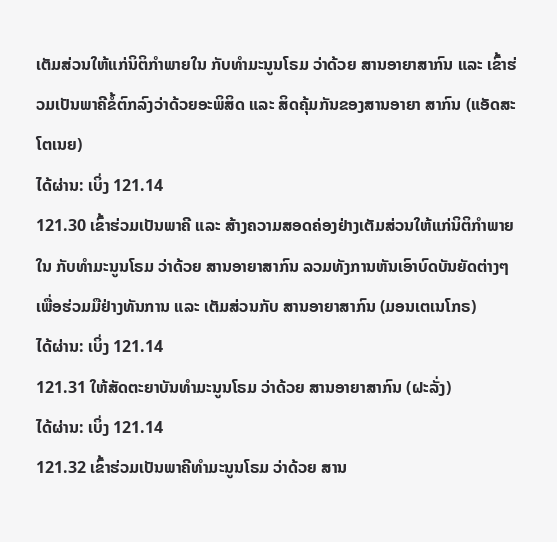ເຕັມສ່ວນໃຫ້ແກ່ນິຕິກຳພາຍໃນ ກັບທຳມະນູນໂຣມ ວ່າດ້ວຍ ສານອາຍາສາກົນ ແລະ ເຂົ້າຮ່ວມເປັນພາຄີຂໍ້ຕົກລົງວ່າດ້ວຍອະພິສິດ ແລະ ສິດຄຸ້ມກັນຂອງສານອາຍາ ສາກົນ (ແອັດສະໂຕເນຍ)
ໄດ້ຜ່ານ: ເບິ່ງ 121.14
121.30 ເຂົ້າຮ່ວມເປັນພາຄີ ແລະ ສ້າງຄວາມສອດຄ່ອງຢ່າງເຕັມສ່ວນໃຫ້ແກ່ນິຕິກຳພາຍໃນ ກັບທຳມະນູນໂຣມ ວ່າດ້ວຍ ສານອາຍາສາກົນ ລວມທັງການຫັນເອົາບົດບັນຍັດຕ່າງໆ ເພື່ອຮ່ວມມືຢ່າງທັນການ ແລະ ເຕັມສ່ວນກັບ ສານອາຍາສາກົນ (ມອນເຕເນໂກຣ)
ໄດ້ຜ່ານ: ເບິ່ງ 121.14
121.31 ໃຫ້ສັດຕະຍາບັນທຳມະນູນໂຣມ ວ່າດ້ວຍ ສານອາຍາສາກົນ (ຝະລັ່ງ)
ໄດ້ຜ່ານ: ເບິ່ງ 121.14
121.32 ເຂົ້າຮ່ວມເປັນພາຄີທຳມະນູນໂຣມ ວ່າດ້ວຍ ສານ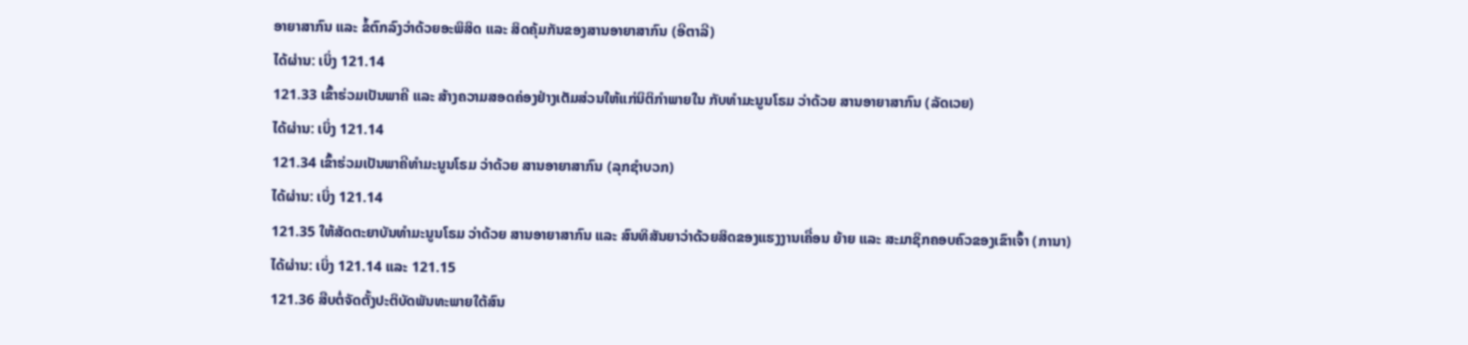ອາຍາສາກົນ ແລະ ຂໍ້ຕົກລົງວ່າດ້ວຍອະພິສິດ ແລະ ສິດຄຸ້ມກັນຂອງສານອາຍາສາກົນ (ອີຕາລີ)
ໄດ້ຜ່ານ: ເບິ່ງ 121.14
121.33 ເຂົ້າຮ່ວມເປັນພາຄີ ແລະ ສ້າງຄວາມສອດຄ່ອງຢ່າງເຕັມສ່ວນໃຫ້ແກ່ນິຕິກຳພາຍໃນ ກັບທຳມະນູນໂຣມ ວ່າດ້ວຍ ສານອາຍາສາກົນ (ລັດເວຍ)
ໄດ້ຜ່ານ: ເບິ່ງ 121.14
121.34 ເຂົ້າຮ່ວມເປັນພາຄີທຳມະນູນໂຣມ ວ່າດ້ວຍ ສານອາຍາສາກົນ (ລຸກຊຳບວກ)
ໄດ້ຜ່ານ: ເບິ່ງ 121.14
121.35 ໃຫ້ສັດຕະຍາບັນທຳມະນູນໂຣມ ວ່າດ້ວຍ ສານອາຍາສາກົນ ແລະ ສົນທິສັນຍາວ່າດ້ວຍສິດຂອງແຮງງານເຄື່ອນ ຍ້າຍ ແລະ ສະມາຊິກຄອບຄົວຂອງເຂົາເຈົ້າ (ການາ)
ໄດ້ຜ່ານ: ເບິ່ງ 121.14 ແລະ 121.15
121.36 ສືບຕໍ່ຈັດຕັ້ງປະຕິບັດພັນທະພາຍໃຕ້ສົນ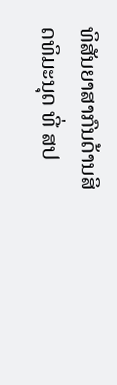ທິສັນຍາສາກົນດ້ານສິດທິມະນຸດ ທີ່ ສປ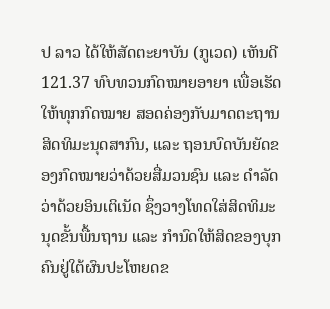ປ ລາວ ໄດ້ໃຫ້ສັດຕະຍາບັນ (ກູເວດ) ເຫັນດີ
121.37 ທົບທວນກົດໝາຍອາຍາ ເພື່ອເຮັດໃຫ້ທຸກກົດໝາຍ ສອດຄ່ອງກັບມາດຕະຖານສິດທິມະນຸດສາກົນ, ແລະ ຖອນບົດບັນຍັດຂອງກົດໝາຍວ່າດ້ວຍສື່ມວນຊົນ ແລະ ດຳລັດວ່າດ້ວຍອິນເຕິເນັດ ຊຶ່ງວາງໂທດໃສ່ສິດທິມະນຸດຂັ້ນພື້ນຖານ ແລະ ກຳນົດໃຫ້ສິດຂອງບຸກຄົນຢູ່ໃຕ້ຜົນປະໂຫຍດຂ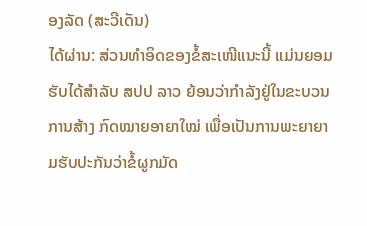ອງລັດ (ສະວີເດັນ)
ໄດ້ຜ່ານ: ສ່ວນທຳອິດຂອງຂໍ້ສະເໜີແນະນີ້ ແມ່ນຍອມຮັບໄດ້ສຳລັບ ສປປ ລາວ ຍ້ອນວ່າກຳລັງຢູ່ໃນຂະບວນການສ້າງ ກົດໝາຍອາຍາໃໝ່ ເພື່ອເປັນການພະຍາຍາມຮັບປະກັນວ່າຂໍ້ຜູກມັດ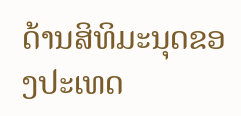ດ້ານສິທິມະນຸດຂອງປະເທດ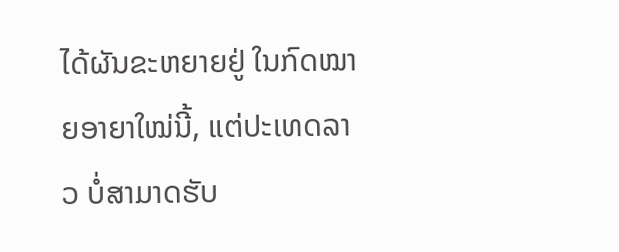ໄດ້ຜັນຂະຫຍາຍຢູ່ ໃນກົດໝາຍອາຍາໃໝ່ນີ້, ແຕ່ປະເທດລາວ ບໍ່ສາມາດຮັບ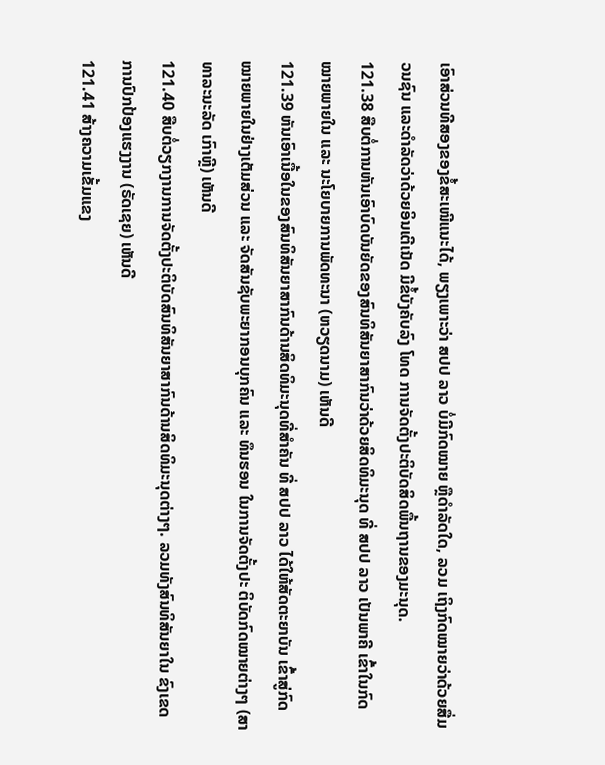ເອົາສ່ວນທີສອງຂອງຂໍ້ສະເໜີແນະໄດ້, ພຽງເພາະວ່າ ສປປ ລາວ ບໍ່ມີກົດໝາຍ ຫຼືດຳລັດໃດ, ລວມ ເຖິງກົດໝາຍວ່າດ້ວຍສື່ມວນຊົນ ແລະດຳລັດວ່າດ້ວຍອິນເຕີເນັດ ມີຂໍ້ບັງຄັບລົງ ໂທດ ການຈັດຕັ້ງປະຕິບັດສິດພື້ນຖານຂອງມະນຸດ.
121.38 ສືບຕໍ່ການຫັນເອົາບົດບັນຍັດຂອງສົນທິສັນຍາສາກົນວ່າດ້ວຍສິດທິມະນຸດ ທີ່ ສປປ ລາວ ເປັນພາຄີ ເຂົ້າໃນກົດ ໝາຍພາຍໃນ ແລະ ນະໂຍບາຍການພັດທະນາ (ຫວຽດນາມ) ເຫັນດີ
121.39 ຫັນເອົາເນື້ອໃນຂອງສົນທິສັນຍາສາກົນດ້ານສິດທິມະນຸດທີ່ສຳຄັນ ທີ່ ສປປ ລາວ ໄດ້ໃຫ້ສັດຕະຍາບັນ ເຂົ້າສູ່ກົດໝາຍພາຍໃນຢ່າງເຕັມສ່ວນ ແລະ ຈັດສັນຊັບພະຍາກອນບຸກຄົນ ແລະ ທຶນຮອນ ໃນການຈັດຕັ້ງປະ ຕິບັດກົດໝາຍຕ່າງໆ (ສາທາລະນະລັດ ເກົາຫຼີ) ເຫັນດີ
121.40 ສືບຕໍ່ວຽກງານການຈັດຕັ້ງປະຕິບັດສົນທິສັນຍາສາກົນດ້ານສິດທິມະນຸດຕ່າງໆ. ລວມທັງສົນທິສັນຍາໃນ ຂົງເຂດການປົກປ້ອງແຮງງານ (ຣັດເຊຍ) ເຫັນດີ
121.41 ສ້າງຄວາມເຂັ້ມແຂງ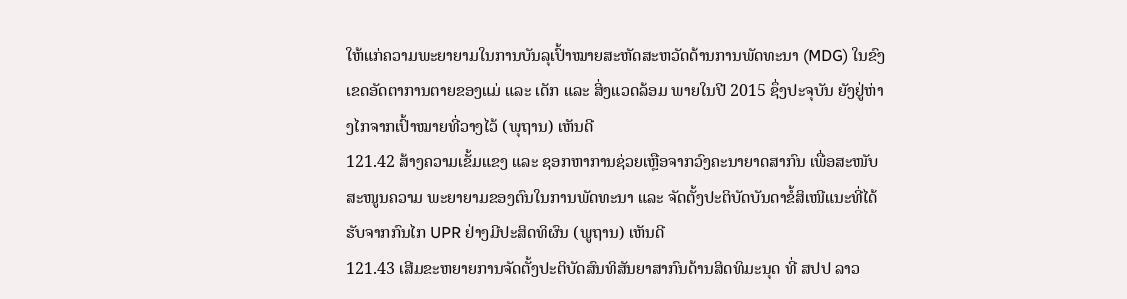ໃຫ້ແກ່ຄວາມພະຍາຍາມໃນການບັນລຸເປົ້າໝາຍສະຫັດສະຫວັດດ້ານການພັດທະນາ (MDG) ໃນຂົງເຂດອັດຕາການຕາຍຂອງແມ່ ແລະ ເດັກ ແລະ ສິ່ງແວດລ້ອມ ພາຍໃນປີ 2015 ຊຶ່ງປະຈຸບັນ ຍັງຢູ່ຫ່າງໄກຈາກເປົ້າໝາຍທີ່ວາງໄວ້ (ພຸຖານ) ເຫັນດີ
121.42 ສ້າງຄວາມເຂັ້ມແຂງ ແລະ ຊອກຫາການຊ່ວຍເຫຼືອຈາກວົງຄະນາຍາດສາກົນ ເພື່ອສະໜັບສະໜູນຄວາມ ພະຍາຍາມຂອງຕົນໃນການພັດທະນາ ແລະ ຈັດຕັ້ງປະຕິບັດບັນດາຂໍ້ສິເໜີແນະທີ່ໄດ້ຮັບຈາກກົນໄກ UPR ຢ່າງມີປະສິດທິຜົນ (ພູຖານ) ເຫັນດີ
121.43 ເສີມຂະຫຍາຍການຈັດຕັ້ງປະຕິບັດສົນທິສັນຍາສາກົນດ້ານສິດທິມະນຸດ ທີ່ ສປປ ລາວ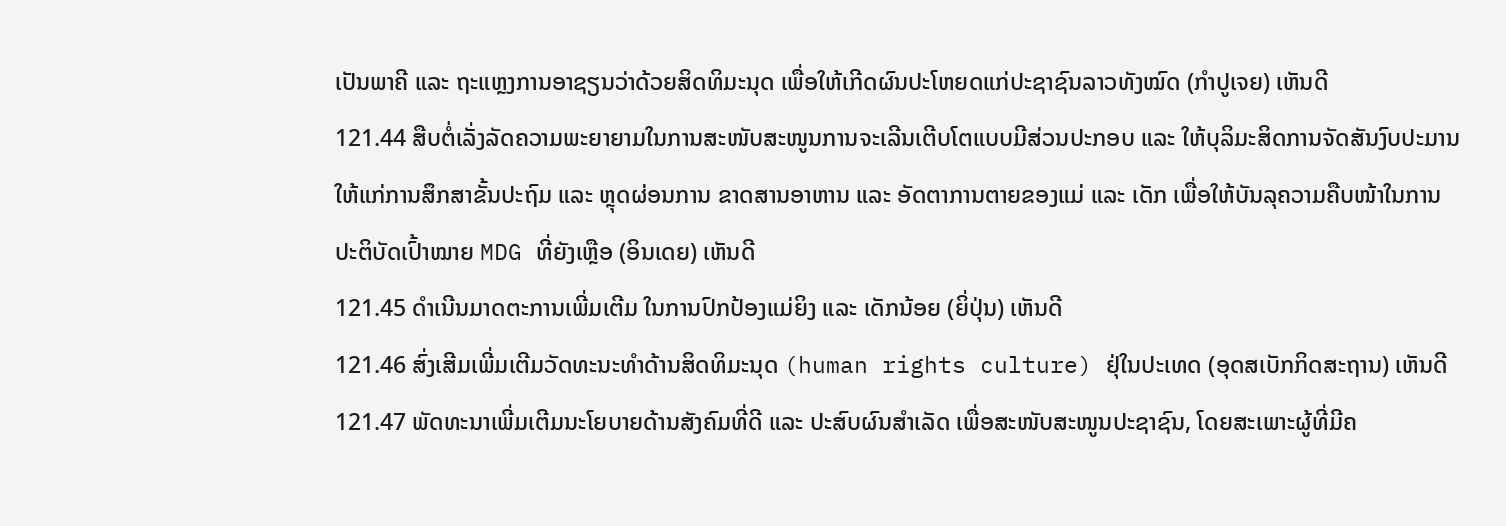ເປັນພາຄີ ແລະ ຖະແຫຼງການອາຊຽນວ່າດ້ວຍສິດທິມະນຸດ ເພື່ອໃຫ້ເກີດຜົນປະໂຫຍດແກ່ປະຊາຊົນລາວທັງໝົດ (ກຳປູເຈຍ) ເຫັນດີ
121.44 ສືບຕໍ່ເລັ່ງລັດຄວາມພະຍາຍາມໃນການສະໜັບສະໜູນການຈະເລີນເຕີບໂຕແບບມີສ່ວນປະກອບ ແລະ ໃຫ້ບຸລິມະສິດການຈັດສັນງົບປະມານໃຫ້ແກ່ການສຶກສາຂັ້ນປະຖົມ ແລະ ຫຼຸດຜ່ອນການ ຂາດສານອາຫານ ແລະ ອັດຕາການຕາຍຂອງແມ່ ແລະ ເດັກ ເພື່ອໃຫ້ບັນລຸຄວາມຄືບໜ້າໃນການປະຕິບັດເປົ້າໝາຍ MDG ທີ່ຍັງເຫຼືອ (ອິນເດຍ) ເຫັນດີ
121.45 ດຳເນີນມາດຕະການເພີ່ມເຕີມ ໃນການປົກປ້ອງແມ່ຍິງ ແລະ ເດັກນ້ອຍ (ຍິ່ປຸ່ນ) ເຫັນດີ
121.46 ສົ່ງເສີມເພີ່ມເຕີມວັດທະນະທຳດ້ານສິດທິມະນຸດ (human rights culture) ຢຸ່ໃນປະເທດ (ອຸດສເບັກກິດສະຖານ) ເຫັນດີ
121.47 ພັດທະນາເພີ່ມເຕີມນະໂຍບາຍດ້ານສັງຄົມທີ່ດີ ແລະ ປະສົບຜົນສຳເລັດ ເພື່ອສະໜັບສະໜູນປະຊາຊົນ, ໂດຍສະເພາະຜູ້ທີ່ມີຄ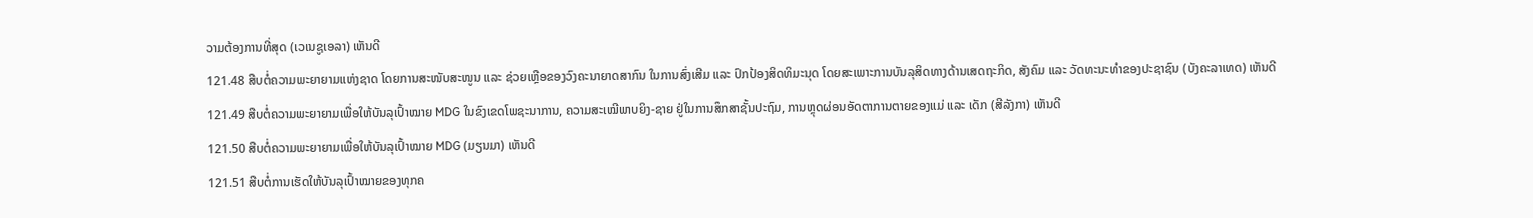ວາມຕ້ອງການທີ່ສຸດ (ເວເນຊູເອລາ) ເຫັນດີ
121.48 ສືບຕໍ່ຄວາມພະຍາຍາມແຫ່ງຊາດ ໂດຍການສະໜັບສະໜູນ ແລະ ຊ່ວຍເຫຼືອຂອງວົງຄະນາຍາດສາກົນ ໃນການສົ່ງເສີມ ແລະ ປົກປ້ອງສິດທິມະນຸດ ໂດຍສະເພາະການບັນລຸສິດທາງດ້ານເສດຖະກິດ, ສັງຄົມ ແລະ ວັດທະນະທຳຂອງປະຊາຊົນ (ບັງຄະລາເທດ) ເຫັນດີ
121.49 ສືບຕໍ່ຄວາມພະຍາຍາມເພື່ອໃຫ້ບັນລຸເປົ້າໝາຍ MDG ໃນຂົງເຂດໂພຊະນາການ, ຄວາມສະເໝີພາບຍິງ-ຊາຍ ຢູ່ໃນການສຶກສາຊັ້ນປະຖົມ, ການຫຼຸດຜ່ອນອັດຕາການຕາຍຂອງແມ່ ແລະ ເດັກ (ສີລັງກາ) ເຫັນດີ
121.50 ສືບຕໍ່ຄວາມພະຍາຍາມເພື່ອໃຫ້ບັນລຸເປົ້າໝາຍ MDG (ມຽນມາ) ເຫັນດີ
121.51 ສືບຕໍ່ການເຮັດໃຫ້ບັນລຸເປົ້າໝາຍຂອງທຸກຄ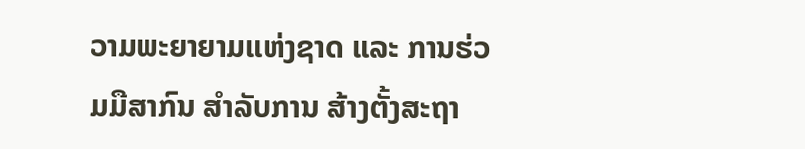ວາມພະຍາຍາມແຫ່ງຊາດ ແລະ ການຮ່ວມມືສາກົນ ສຳລັບການ ສ້າງຕັ້ງສະຖາ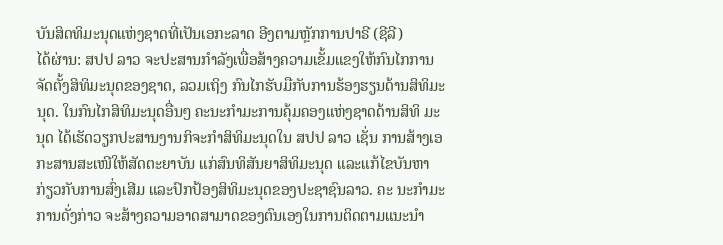ບັນສິດທິມະນຸດແຫ່ງຊາດທີ່ເປັນເອກະລາດ ອີງຕາມຫຼັກການປາຣີ (ຊີລີ)
ໄດ້ຜ່ານ: ສປປ ລາວ ຈະປະສານກຳລັງເພື່ອສ້າງຄວາມເຂັ້ມແຂງໃຫ້ກົນໄກການຈັດຕັ້ງສິທິມະນຸດຂອງຊາດ, ລວມເຖິງ ກົນໄກຮັບມືກັບການຮ້ອງຮຽນດ້ານສິທິມະນຸດ. ໃນກົນໄກສິທິມະນຸດອື່ນໆ ຄະນະກຳມະການຄຸ້ມຄອງແຫ່ງຊາດດ້ານສິທິ ມະນຸດ ໄດ້ເຮັດວຽກປະສານງານກິຈະກຳສິທິມະນຸດໃນ ສປປ ລາວ ເຊັ່ນ ການສ້າງເອກະສານສະເໜີໃຫ້ສັດຕະຍາບັນ ແກ່ສົນທິສັນຍາສິທິມະນຸດ ແລະແກ້ໄຂບັນຫາກ່ຽວກັບການສົ່ງເສີມ ແລະປົກປ້ອງສິທິມະນຸດຂອງປະຊາຊົນລາວ. ຄະ ນະກຳມະການດັ່ງກ່າວ ຈະສ້າງຄວາມອາດສາມາດຂອງຕົນເອງໃນການຕິດຕາມແນະນຳ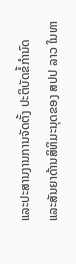ແລະປະສານງານການຈັດຕັ້ງ ປະຕິບັດຂໍ້ກຳນົດ ແລະສັນຍາດ້ານສິທິມະນຸດຂອງ ສປປ ລາວ ໃນທາ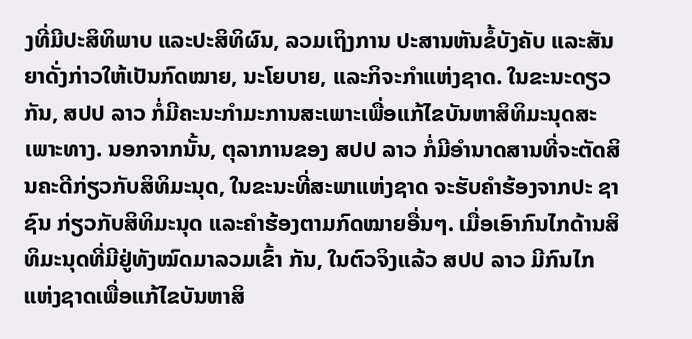ງທີ່ມີປະສິທິພາບ ແລະປະສິທິຜົນ, ລວມເຖິງການ ປະສານຫັນຂໍ້ບັງຄັບ ແລະສັນຍາດັ່ງກ່າວໃຫ້ເປັນກົດໝາຍ, ນະໂຍບາຍ, ແລະກິຈະກຳແຫ່ງຊາດ. ໃນຂະນະດຽວກັນ, ສປປ ລາວ ກໍ່ມີຄະນະກຳມະການສະເພາະເພື່ອແກ້ໄຂບັນຫາສິທິມະນຸດສະເພາະທາງ. ນອກຈາກນັ້ນ, ຕຸລາການຂອງ ສປປ ລາວ ກໍ່ມີອຳນາດສານທີ່ຈະຕັດສິນຄະດີກ່ຽວກັບສິທິມະນຸດ, ໃນຂະນະທີ່ສະພາແຫ່ງຊາດ ຈະຮັບຄຳຮ້ອງຈາກປະ ຊາຊົນ ກ່ຽວກັບສິທິມະນຸດ ແລະຄຳຮ້ອງຕາມກົດໝາຍອື່ນໆ. ເມື່ອເອົາກົນໄກດ້ານສິທິມະນຸດທີ່ມີຢູ່ທັງໝົດມາລວມເຂົ້າ ກັນ, ໃນຕົວຈິງແລ້ວ ສປປ ລາວ ມີກົນໄກແຫ່ງຊາດເພື່ອແກ້ໄຂບັນຫາສິ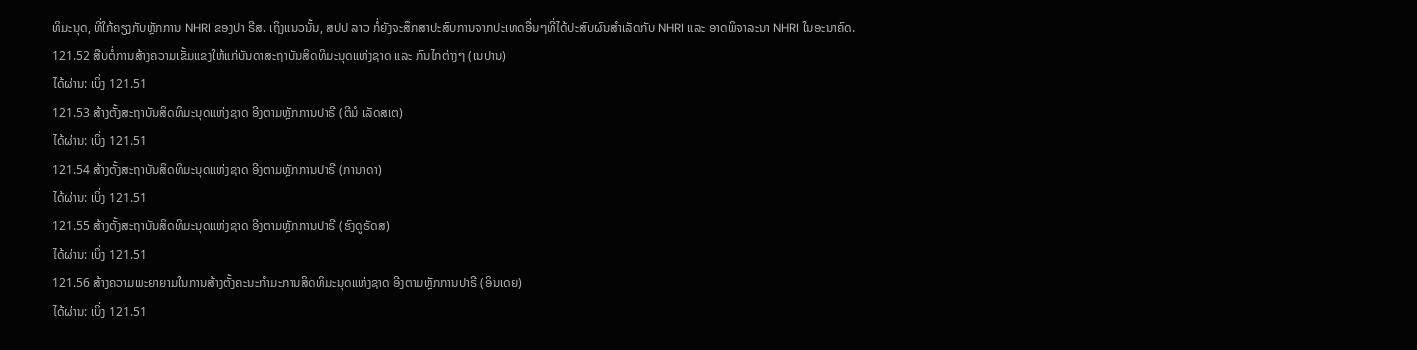ທິມະນຸດ, ທີ່ໃກ້ຄຽງກັບຫຼັກການ NHRI ຂອງປາ ຣີສ. ເຖິງແນວນັ້ນ, ສປປ ລາວ ກໍ່ຍັງຈະສຶກສາປະສົບການຈາກປະເທດອື່ນໆທີ່ໄດ້ປະສົບຜົນສຳເລັດກັບ NHRI ແລະ ອາດພິຈາລະນາ NHRI ໃນອະນາຄົດ.
121.52 ສືບຕໍ່ການສ້າງຄວາມເຂັ້ມແຂງໃຫ້ແກ່ບັນດາສະຖາບັນສິດທິມະນຸດແຫ່ງຊາດ ແລະ ກົນໄກຕ່າງໆ (ເນປານ)
ໄດ້ຜ່ານ: ເບິ່ງ 121.51
121.53 ສ້າງຕັ້ງສະຖາບັນສິດທິມະນຸດແຫ່ງຊາດ ອີງຕາມຫຼັກການປາຣີ (ຕີມໍ ເລັດສເຕ)
ໄດ້ຜ່ານ: ເບິ່ງ 121.51
121.54 ສ້າງຕັ້ງສະຖາບັນສິດທິມະນຸດແຫ່ງຊາດ ອີງຕາມຫຼັກການປາຣີ (ການາດາ)
ໄດ້ຜ່ານ: ເບິ່ງ 121.51
121.55 ສ້າງຕັ້ງສະຖາບັນສິດທິມະນຸດແຫ່ງຊາດ ອີງຕາມຫຼັກການປາຣີ (ຮົງດູຣັດສ)
ໄດ້ຜ່ານ: ເບິ່ງ 121.51
121.56 ສ້າງຄວາມພະຍາຍາມໃນການສ້າງຕັ້ງຄະນະກຳມະການສິດທິມະນຸດແຫ່ງຊາດ ອີງຕາມຫຼັກການປາຣີ (ອິນເດຍ)
ໄດ້ຜ່ານ: ເບິ່ງ 121.51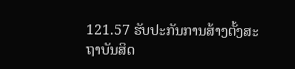121.57 ຮັບປະກັນການສ້າງຕັ້ງສະຖາບັນສິດ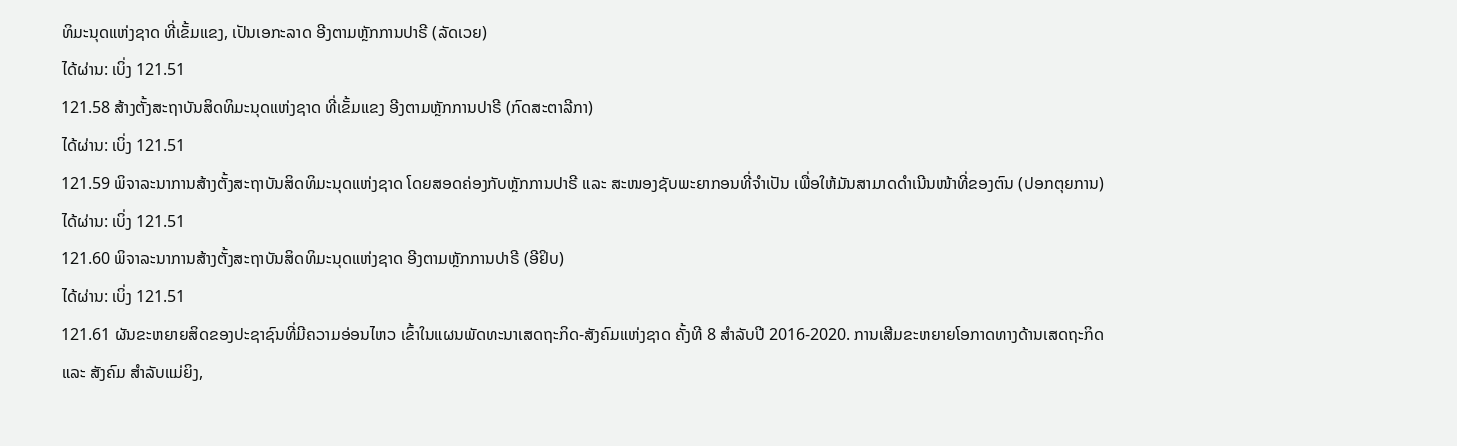ທິມະນຸດແຫ່ງຊາດ ທີ່ເຂັ້ມແຂງ, ເປັນເອກະລາດ ອີງຕາມຫຼັກການປາຣີ (ລັດເວຍ)
ໄດ້ຜ່ານ: ເບິ່ງ 121.51
121.58 ສ້າງຕັ້ງສະຖາບັນສິດທິມະນຸດແຫ່ງຊາດ ທີ່ເຂັ້ມແຂງ ອີງຕາມຫຼັກການປາຣີ (ກົດສະຕາລີກາ)
ໄດ້ຜ່ານ: ເບິ່ງ 121.51
121.59 ພິຈາລະນາການສ້າງຕັ້ງສະຖາບັນສິດທິມະນຸດແຫ່ງຊາດ ໂດຍສອດຄ່ອງກັບຫຼັກການປາຣີ ແລະ ສະໜອງຊັບພະຍາກອນທີ່ຈຳເປັນ ເພື່ອໃຫ້ມັນສາມາດດຳເນີນໜ້າທີ່ຂອງຕົນ (ປອກຕຸຍການ)
ໄດ້ຜ່ານ: ເບິ່ງ 121.51
121.60 ພິຈາລະນາການສ້າງຕັ້ງສະຖາບັນສິດທິມະນຸດແຫ່ງຊາດ ອີງຕາມຫຼັກການປາຣີ (ອີຢິບ)
ໄດ້ຜ່ານ: ເບິ່ງ 121.51
121.61 ຜັນຂະຫຍາຍສິດຂອງປະຊາຊົນທີ່ມີຄວາມອ່ອນໄຫວ ເຂົ້າໃນແຜນພັດທະນາເສດຖະກິດ-ສັງຄົມແຫ່ງຊາດ ຄັ້ງທີ 8 ສຳລັບປີ 2016-2020. ການເສີມຂະຫຍາຍໂອກາດທາງດ້ານເສດຖະກິດ ແລະ ສັງຄົມ ສຳລັບແມ່ຍິງ,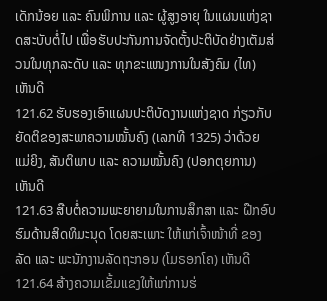ເດັກນ້ອຍ ແລະ ຄົນພິການ ແລະ ຜູ້ສູງອາຍຸ ໃນແຜນແຫ່ງຊາດສະບັບຕໍ່ໄປ ເພື່ອຮັບປະກັນການຈັດຕັ້ງປະຕິບັດຢ່າງເຕັມສ່ວນໃນທຸກລະດັບ ແລະ ທຸກຂະແໜງການໃນສັງຄົມ (ໄທ) ເຫັນດີ
121.62 ຮັບຮອງເອົາແຜນປະຕິບັດງານແຫ່ງຊາດ ກ່ຽວກັບຍັດຕິຂອງສະພາຄວາມໝັ້ນຄົງ (ເລກທີ 1325) ວ່າດ້ວຍ ແມ່ຍິງ, ສັນຕິພາບ ແລະ ຄວາມໝັ້ນຄົງ (ປອກຕຸຍການ) ເຫັນດີ
121.63 ສືບຕໍ່ຄວາມພະຍາຍາມໃນການສຶກສາ ແລະ ຝືກອົບຮົມດ້ານສິດທິມະນຸດ ໂດຍສະເພາະ ໃຫ້ແກ່ເຈົ້າໜ້າທີ່ ຂອງລັດ ແລະ ພະນັກງານລັດຖະກອນ (ໂມຣອກໂຄ) ເຫັນດີ
121.64 ສ້າງຄວາມເຂັ້ມແຂງໃຫ້ແກ່ການຮ່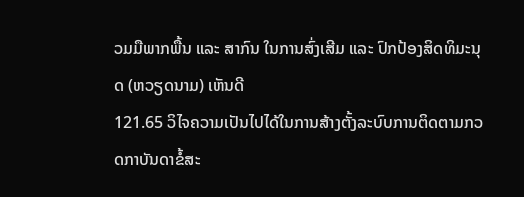ວມມືພາກພື້ນ ແລະ ສາກົນ ໃນການສົ່ງເສີມ ແລະ ປົກປ້ອງສິດທິມະນຸດ (ຫວຽດນາມ) ເຫັນດີ
121.65 ວິໄຈຄວາມເປັນໄປໄດ້ໃນການສ້າງຕັ້ງລະບົບການຕິດຕາມກວດກາບັນດາຂໍ້ສະ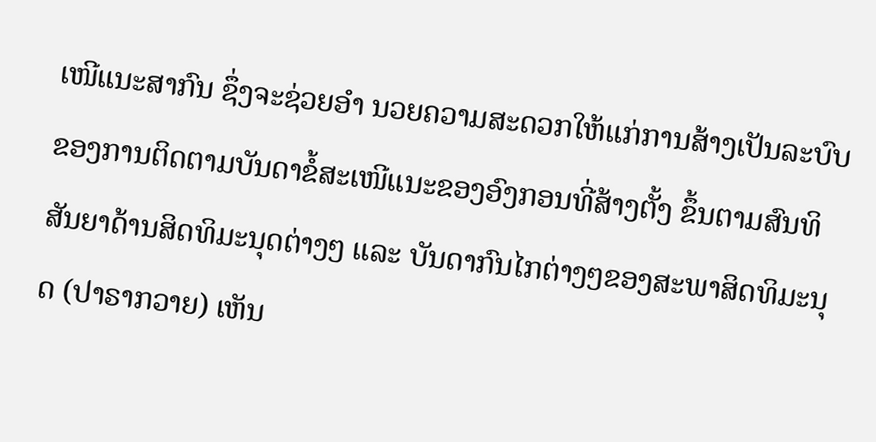ເໜີແນະສາກົນ ຊຶ່ງຈະຊ່ວຍອຳ ນວຍຄວາມສະດວກໃຫ້ແກ່ການສ້າງເປັນລະບົບຂອງການຕິດຕາມບັນດາຂໍ້ສະເໜີແນະຂອງອົງກອນທີ່ສ້າງຕັ້ງ ຂຶ້ນຕາມສົນທິສັນຍາດ້ານສິດທິມະນຸດຕ່າງໆ ແລະ ບັນດາກົນໄກຕ່າງໆຂອງສະພາສິດທິມະນຸດ (ປາຣາກວາຍ) ເຫັນ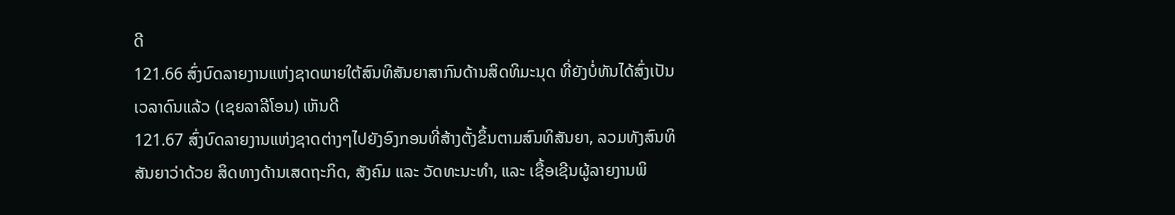ດີ
121.66 ສົ່ງບົດລາຍງານແຫ່ງຊາດພາຍໃຕ້ສົນທິສັນຍາສາກົນດ້ານສິດທິມະນຸດ ທີ່ຍັງບໍ່ທັນໄດ້ສົ່ງເປັນເວລາດົນແລ້ວ (ເຊຍລາລີໂອນ) ເຫັນດີ
121.67 ສົ່ງບົດລາຍງານແຫ່ງຊາດຕ່າງໆໄປຍັງອົງກອນທີ່ສ້າງຕັ້ງຂຶ້ນຕາມສົນທິສັນຍາ, ລວມທັງສົນທິສັນຍາວ່າດ້ວຍ ສິດທາງດ້ານເສດຖະກິດ, ສັງຄົມ ແລະ ວັດທະນະທຳ, ແລະ ເຊື້ອເຊີນຜູ້ລາຍງານພິ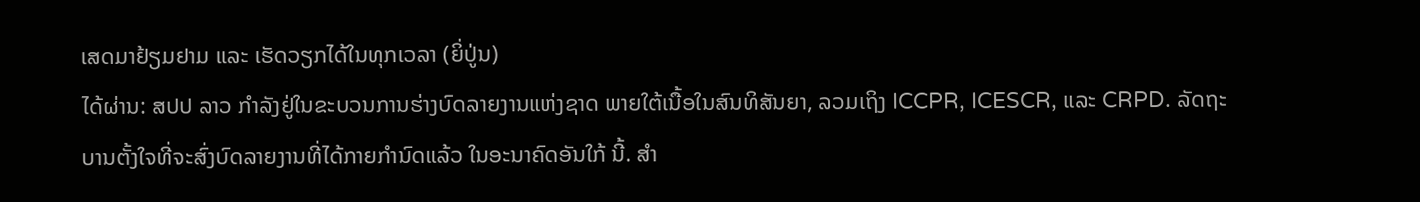ເສດມາຢ້ຽມຢາມ ແລະ ເຮັດວຽກໄດ້ໃນທຸກເວລາ (ຍິ່ປູ່ນ)
ໄດ້ຜ່ານ: ສປປ ລາວ ກຳລັງຢູ່ໃນຂະບວນການຮ່າງບົດລາຍງານແຫ່ງຊາດ ພາຍໃຕ້ເນື້ອໃນສົນທິສັນຍາ, ລວມເຖິງ ICCPR, ICESCR, ແລະ CRPD. ລັດຖະບານຕັ້ງໃຈທີ່ຈະສົ່ງບົດລາຍງານທີ່ໄດ້ກາຍກຳນົດແລ້ວ ໃນອະນາຄົດອັນໃກ້ ນີ້. ສຳ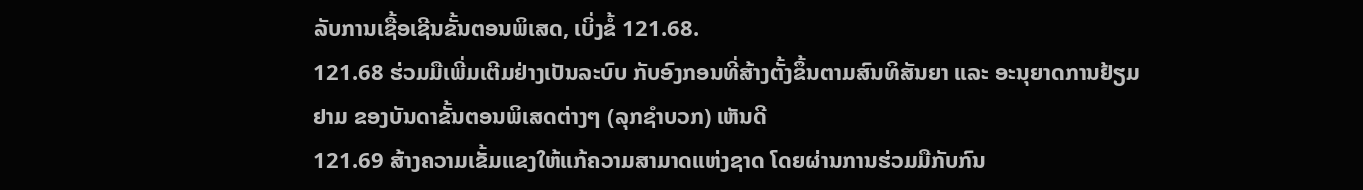ລັບການເຊື້ອເຊີນຂັ້ນຕອນພິເສດ, ເບິ່ງຂໍ້ 121.68.
121.68 ຮ່ວມມືເພີ່ມເຕີມຢ່າງເປັນລະບົບ ກັບອົງກອນທີ່ສ້າງຕັ້ງຂຶ້ນຕາມສົນທິສັນຍາ ແລະ ອະນຸຍາດການຢ້ຽມຢາມ ຂອງບັນດາຂັ້ນຕອນພິເສດຕ່າງໆ (ລຸກຊຳບວກ) ເຫັນດີ
121.69 ສ້າງຄວາມເຂັ້ມແຂງໃຫ້ແກ້ຄວາມສາມາດແຫ່ງຊາດ ໂດຍຜ່ານການຮ່ວມມືກັບກົນ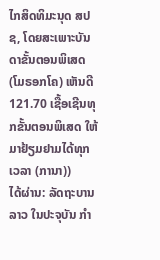ໄກສິດທິມະນຸດ ສປຊ, ໂດຍສະເພາະບັນດາຂັ້ນຕອນພິເສດ (ໂມຣອກໂຄ) ເຫັນດີ
121.70 ເຊື້ອເຊີນທຸກຂັ້ນຕອນພິເສດ ໃຫ້ມາຢ້ຽມຢາມໄດ້ທຸກເວລາ (ການາ))
ໄດ້ຜ່ານ: ລັດຖະບານລາວ ໃນປະຈຸບັນ ກຳ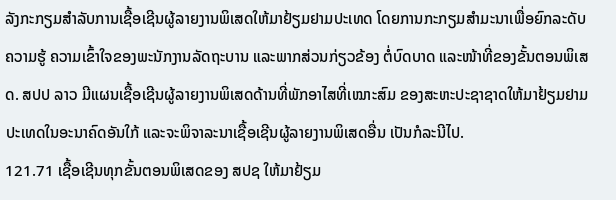ລັງກະກຽມສຳລັບການເຊື້ອເຊີນຜູ້ລາຍງານພິເສດໃຫ້ມາຢ້ຽມຢາມປະເທດ ໂດຍການກະກຽມສຳມະນາເພື່ອຍົກລະດັບຄວາມຮູ້ ຄວາມເຂົ້າໃຈຂອງພະນັກງານລັດຖະບານ ແລະພາກສ່ວນກ່ຽວຂ້ອງ ຕໍ່ບົດບາດ ແລະໜ້າທີ່ຂອງຂັ້ນຕອນພິເສດ. ສປປ ລາວ ມີແຜນເຊື້ອເຊີນຜູ້ລາຍງານພິເສດດ້ານທີ່ພັກອາໄສທີ່ເໝາະສົມ ຂອງສະຫະປະຊາຊາດໃຫ້ມາຢ້ຽມຢາມປະເທດໃນອະນາຄົດອັນໃກ້ ແລະຈະພິຈາລະນາເຊື້ອເຊີນຜູ້ລາຍງານພິເສດອື່ນ ເປັນກໍລະນີໄປ.
121.71 ເຊື້ອເຊີນທຸກຂັ້ນຕອນພິເສດຂອງ ສປຊ ໃຫ້ມາຢ້ຽມ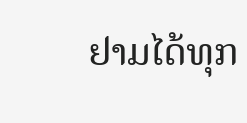ຢາມໄດ້ທຸກ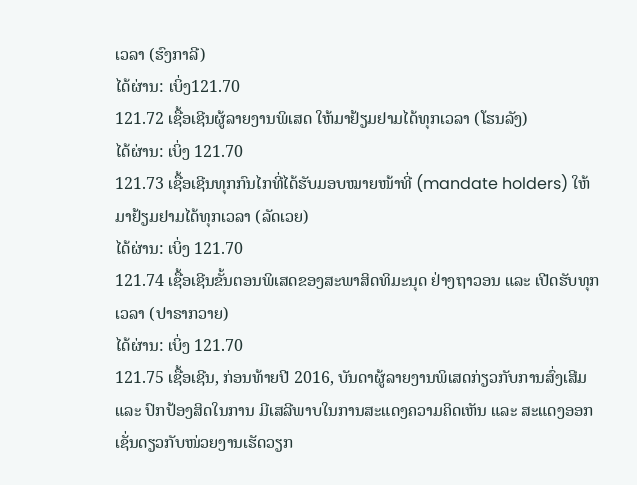ເວລາ (ຮົງກາລີ)
ໄດ້ຜ່ານ: ເບິ່ງ121.70
121.72 ເຊື້ອເຊີນຜູ້ລາຍງານພິເສດ ໃຫ້ມາຢ້ຽມຢາມໄດ້ທຸກເວລາ (ໂຮນລັງ)
ໄດ້ຜ່ານ: ເບິ່ງ 121.70
121.73 ເຊື້ອເຊີນທຸກກົນໄກທີ່ໄດ້ຮັບມອບໝາຍໜ້າທີ່ (mandate holders) ໃຫ້ມາຢ້ຽມຢາມໄດ້ທຸກເວລາ (ລັດເວຍ)
ໄດ້ຜ່ານ: ເບິ່ງ 121.70
121.74 ເຊື້ອເຊີນຂັ້ນຕອນພິເສດຂອງສະພາສິດທິມະນຸດ ຢ່າງຖາວອນ ແລະ ເປີດຮັບທຸກເວລາ (ປາຣາກວາຍ)
ໄດ້ຜ່ານ: ເບິ່ງ 121.70
121.75 ເຊື້ອເຊີນ, ກ່ອນທ້າຍປີ 2016, ບັນດາຜູ້ລາຍງານພິເສດກ່ຽວກັບການສົ່ງເສີມ ແລະ ປົກປ້ອງສິດໃນການ ມີເສລີພາບໃນການສະແດງຄວາມຄິດເຫັນ ແລະ ສະແດງອອກ ເຊັ່ນດຽວກັບໜ່ວຍງານເຮັດວຽກ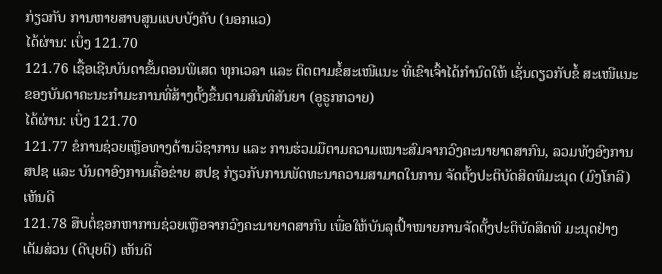ກ່ຽວກັບ ການຫາຍສາບສູນແບບບັງຄັບ (ນອກແວ)
ໄດ້ຜ່ານ: ເບິ່ງ 121.70
121.76 ເຊື້ອເຊີນບັນດາຂັ້ນຕອນພິເສດ ທຸກເວລາ ແລະ ຕິດຕາມຂໍ້ສະເໜີແນະ ທີ່ເຂົາເຈົ້າໄດ້ກຳນົດໃຫ້ ເຊັ່ນດຽວກັບຂໍ້ ສະເໜີແນະຂອງບັນດາຄະນະກຳມະການທີ່ສ້າງຕັ້ງຂຶ້ນຕາມສົນທິສັນຍາ (ອູຣູກກວາຍ)
ໄດ້ຜ່ານ: ເບິ່ງ 121.70
121.77 ຂໍການຊ່ວຍເຫຼືອທາງດ້ານວິຊາການ ແລະ ການຮ່ວມມືຕາມຄວາມເໝາະສົມຈາກວົງຄະນາຍາດສາກົນ, ລວມທັງອົງການ ສປຊ ແລະ ບັນດາອົງການເຄື່ອຂ່າຍ ສປຊ ກ່ຽວກັບການພັດທະນາຄວາມສາມາດໃນການ ຈັດຕັ້ງປະຕິບັດສິດທິມະນຸດ (ມົງໂກລີ) ເຫັນດີ
121.78 ສືບຕໍ່ຊອກຫາການຊ່ວຍເຫຼືອຈາກວົງຄະນາຍາດສາກົນ ເພື່ອໃຫ້ບັນລຸເປົ້າໝາຍການຈັດຕັ້ງປະຕິບັດສິດທິ ມະນຸດຢ່າງເຕັມສ່ວນ (ດີບຸຍຕິ) ເຫັນດີ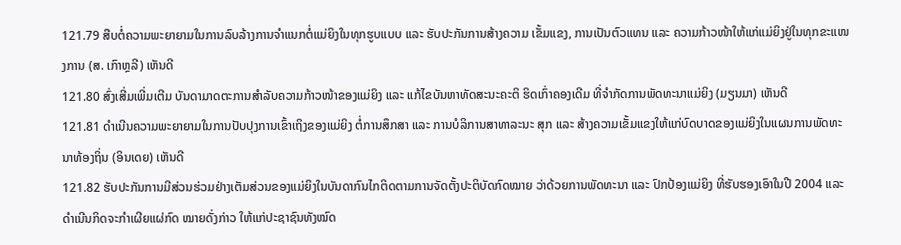121.79 ສືບຕໍ່ຄວາມພະຍາຍາມໃນການລົບລ້າງການຈຳແນກຕໍ່ແມ່ຍິງໃນທຸກຮູບແບບ ແລະ ຮັບປະກັນການສ້າງຄວາມ ເຂັ້ມແຂງ, ການເປັນຕົວແທນ ແລະ ຄວາມກ້າວໜ້າໃຫ້ແກ່ແມ່ຍິງຢູ່ໃນທຸກຂະແໜງການ (ສ. ເກົາຫຼລີ) ເຫັນດີ
121.80 ສົ່ງເສີ່ມເພີ່ມເຕີມ ບັນດາມາດຕະການສຳລັບຄວາມກ້າວໜ້າຂອງແມ່ຍິງ ແລະ ແກ້ໄຂບັນຫາທັດສະນະຄະຕິ ຮິດເກົ່າຄອງເດີມ ທີ່ຈຳກັດການພັດທະນາແມ່ຍິງ (ມຽນມາ) ເຫັນດີ
121.81 ດຳເນີນຄວາມພະຍາຍາມໃນການປັບປຸງການເຂົ້າເຖິງຂອງແມ່ຍິງ ຕໍ່ການສຶກສາ ແລະ ການບໍລິການສາທາລະນະ ສຸກ ແລະ ສ້າງຄວາມເຂັ້ມແຂງໃຫ້ແກ່ບົດບາດຂອງແມ່ຍິງໃນແຜນການພັດທະນາທ້ອງຖິ່ນ (ອິນເດຍ) ເຫັນດີ
121.82 ຮັບປະກັນການມີສ່ວນຮ່ວມຢ່າງເຕັມສ່ວນຂອງແມ່ຍິງໃນບັນດາກົນໄກຕິດຕາມການຈັດຕັ້ງປະຕິບັດກົດໝາຍ ວ່າດ້ວຍການພັດທະນາ ແລະ ປົກປ້ອງແມ່ຍິງ ທີ່ຮັບຮອງເອົາໃນປີ 2004 ແລະ ດຳເນີນກິດຈະກຳເຜີຍແຜ່ກົດ ໝາຍດັ່ງກ່າວ ໃຫ້ແກ່ປະຊາຊົນທັງໝົດ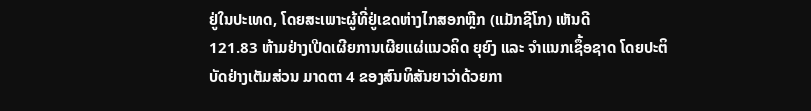ຢູ່ໃນປະເທດ, ໂດຍສະເພາະຜູ້ທີ່ຢູ່ເຂດຫ່າງໄກສອກຫຼີກ (ແມັກຊີໂກ) ເຫັນດີ
121.83 ຫ້າມຢ່າງເປີດເຜີຍການເຜີຍແຜ່ແນວຄິດ ຍຸຍົງ ແລະ ຈຳແນກເຊຶ້ອຊາດ ໂດຍປະຕິບັດຢ່າງເຕັມສ່ວນ ມາດຕາ 4 ຂອງສົນທິສັນຍາວ່າດ້ວຍກາ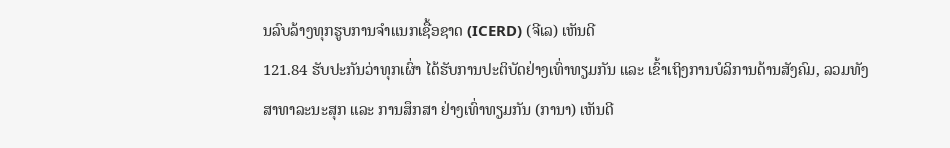ນລົບລ້າງທຸກຮູບການຈຳແນກເຊື້ອຊາດ (ICERD) (ຈີເລ) ເຫັນດີ
121.84 ຮັບປະກັນວ່າທຸກເຜົ່າ ໄດ້ຮັບການປະຕິບັດຢ່າງເທົ່າທຽມກັນ ແລະ ເຂົ້າເຖິງການບໍລິການດ້ານສັງຄົມ, ລວມທັງ ສາທາລະນະສຸກ ແລະ ການສຶກສາ ຢ່າງເທົ່າທຽມກັນ (ການາ) ເຫັນດີ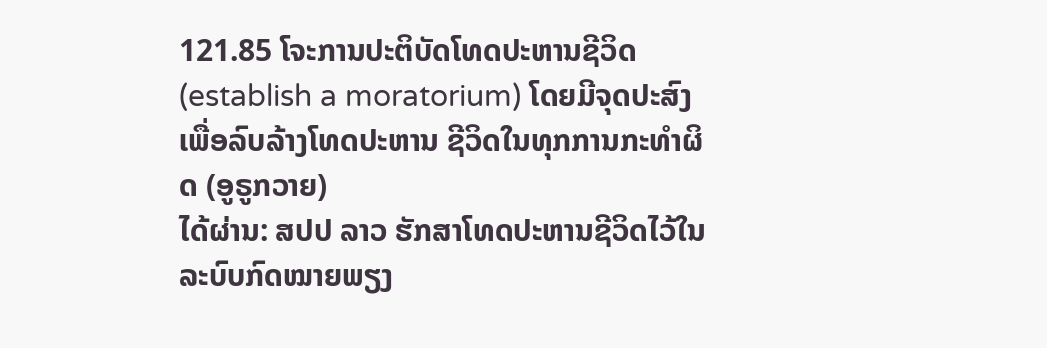121.85 ໂຈະການປະຕິບັດໂທດປະຫານຊີວິດ (establish a moratorium) ໂດຍມີຈຸດປະສົງເພື່ອລົບລ້າງໂທດປະຫານ ຊີວິດໃນທຸກການກະທຳຜິດ (ອູຣູກວາຍ)
ໄດ້ຜ່ານ: ສປປ ລາວ ຮັກສາໂທດປະຫານຊີວິດໄວ້ໃນລະບົບກົດໝາຍພຽງ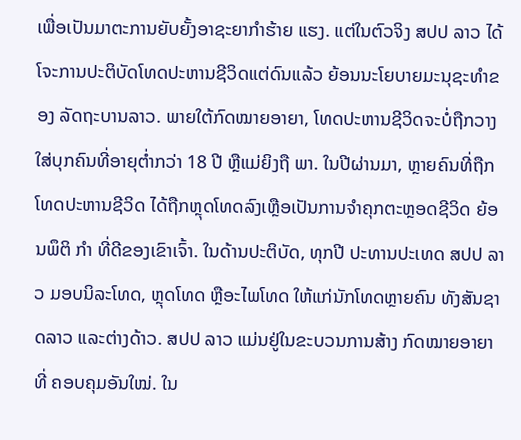ເພື່ອເປັນມາຕະການຍັບຍັ້ງອາຊະຍາກຳຮ້າຍ ແຮງ. ແຕ່ໃນຕົວຈິງ ສປປ ລາວ ໄດ້ໂຈະການປະຕິບັດໂທດປະຫານຊີວິດແຕ່ດົນແລ້ວ ຍ້ອນນະໂຍບາຍມະນຸຊະທຳຂອງ ລັດຖະບານລາວ. ພາຍໃຕ້ກົດໝາຍອາຍາ, ໂທດປະຫານຊີວິດຈະບໍ່ຖືກວາງໃສ່ບຸກຄົນທີ່ອາຍຸຕ່ຳກວ່າ 18 ປີ ຫຼືແມ່ຍິງຖື ພາ. ໃນປີຜ່ານມາ, ຫຼາຍຄົນທີ່ຖືກໂທດປະຫານຊີວິດ ໄດ້ຖືກຫຼຸດໂທດລົງເຫຼືອເປັນການຈຳຄຸກຕະຫຼອດຊີວິດ ຍ້ອນພຶຕິ ກຳ ທີ່ດີຂອງເຂົາເຈົ້າ. ໃນດ້ານປະຕິບັດ, ທຸກປີ ປະທານປະເທດ ສປປ ລາວ ມອບນິລະໂທດ, ຫຼຸດໂທດ ຫຼືອະໄພໂທດ ໃຫ້ແກ່ນັກໂທດຫຼາຍຄົນ ທັງສັນຊາດລາວ ແລະຕ່າງດ້າວ. ສປປ ລາວ ແມ່ນຢູ່ໃນຂະບວນການສ້າງ ກົດໝາຍອາຍາທີ່ ຄອບຄຸມອັນໃໝ່. ໃນ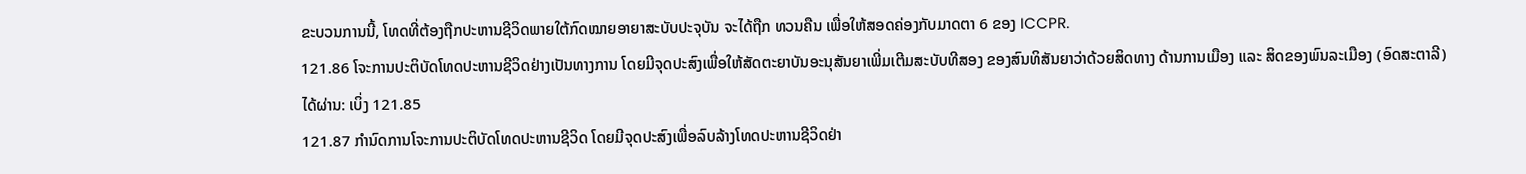ຂະບວນການນີ້, ໂທດທີ່ຕ້ອງຖືກປະຫານຊີວິດພາຍໃຕ້ກົດໝາຍອາຍາສະບັບປະຈຸບັນ ຈະໄດ້ຖືກ ທວນຄືນ ເພື່ອໃຫ້ສອດຄ່ອງກັບມາດຕາ 6 ຂອງ ICCPR.
121.86 ໂຈະການປະຕິບັດໂທດປະຫານຊີວິດຢ່າງເປັນທາງການ ໂດຍມີຈຸດປະສົງເພື່ອໃຫ້ສັດຕະຍາບັນອະນຸສັນຍາເພີ່ມເຕີມສະບັບທີສອງ ຂອງສົນທິສັນຍາວ່າດ້ວຍສິດທາງ ດ້ານການເມືອງ ແລະ ສິດຂອງພົນລະເມືອງ (ອົດສະຕາລີ)
ໄດ້ຜ່ານ: ເບິ່ງ 121.85
121.87 ກຳນົດການໂຈະການປະຕິບັດໂທດປະຫານຊີວິດ ໂດຍມີຈຸດປະສົງເພື່ອລົບລ້າງໂທດປະຫານຊີວິດຢ່າ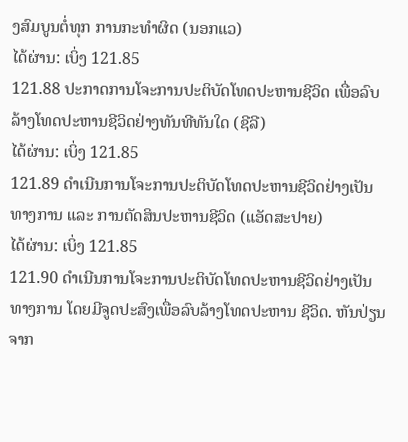ງສົມບູນຕໍ່ທຸກ ການກະທຳຜິດ (ນອກແວ)
ໄດ້ຜ່ານ: ເບິ່ງ 121.85
121.88 ປະກາດການໂຈະການປະຕິບັດໂທດປະຫານຊີວິດ ເພື່ອລົບລ້າງໂທດປະຫານຊີວິດຢ່າງທັນທີທັນໃດ (ຊີລີ)
ໄດ້ຜ່ານ: ເບິ່ງ 121.85
121.89 ດຳເນີນການໂຈະການປະຕິບັດໂທດປະຫານຊີວິດຢ່າງເປັນທາງການ ແລະ ການຕັດສິນປະຫານຊີວິດ (ແອັດສະປາຍ)
ໄດ້ຜ່ານ: ເບິ່ງ 121.85
121.90 ດຳເນີນການໂຈະການປະຕິບັດໂທດປະຫານຊີວິດຢ່າງເປັນທາງການ ໂດຍມີຈູດປະສົງເພື່ອລົບລ້າງໂທດປະຫານ ຊີວິດ. ຫັນປ່ຽນຈາກ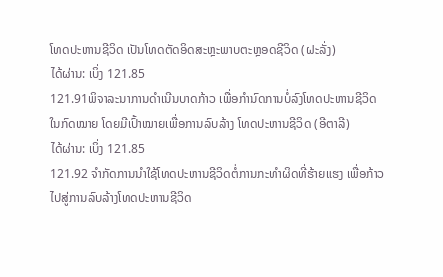ໂທດປະຫານຊີວິດ ເປັນໂທດຕັດອິດສະຫຼະພາບຕະຫຼອດຊີວິດ (ຝະລັ່ງ)
ໄດ້ຜ່ານ: ເບິ່ງ 121.85
121.91ພິຈາລະນາການດຳເນີນບາດກ້າວ ເພື່ອກຳນົດການບໍ່ລົງໂທດປະຫານຊີວິດ ໃນກົດໝາຍ ໂດຍມີເປົ້າໝາຍເພື່ອການລົບລ້າງ ໂທດປະຫານຊີວິດ (ອີຕາລີ)
ໄດ້ຜ່ານ: ເບິ່ງ 121.85
121.92 ຈຳກັດການນໍາໃຊ້ໂທດປະຫານຊີວິດຕໍ່ການກະທຳຜິດທີ່ຮ້າຍແຮງ ເພື່ອກ້າວໄປສູ່ການລົບລ້າງໂທດປະຫານຊີວິດ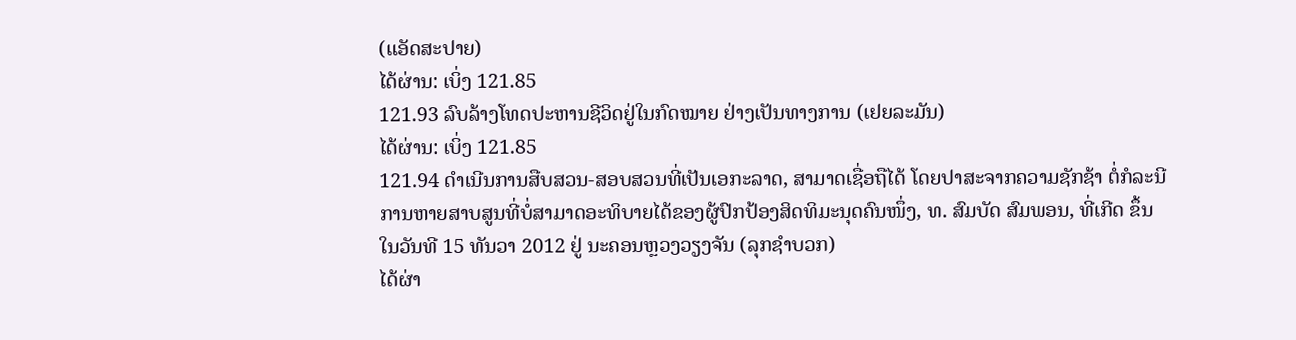(ແອັດສະປາຍ)
ໄດ້ຜ່ານ: ເບິ່ງ 121.85
121.93 ລົບລ້າງໂທດປະຫານຊີວິດຢູ່ໃນກົດໝາຍ ຢ່າງເປັນທາງການ (ເຢຍລະມັນ)
ໄດ້ຜ່ານ: ເບິ່ງ 121.85
121.94 ດຳເນີນການສືບສວນ-ສອບສວນທີ່ເປັນເອກະລາດ, ສາມາດເຊື່ອຖືໄດ້ ໂດຍປາສະຈາກຄວາມຊັກຊ້າ ຕໍ່ກໍລະນີ ການຫາຍສາບສູນທີ່ບໍ່ສາມາດອະທິບາຍໄດ້ຂອງຜູ້ປົກປ້ອງສິດທິມະນຸດຄົນໜຶ່ງ, ທ. ສົມບັດ ສົມພອນ, ທີ່ເກີດ ຂຶ້ນໃນວັນທີ 15 ທັນວາ 2012 ຢູ່ ນະຄອນຫຼວງວຽງຈັນ (ລຸກຊຳບວກ)
ໄດ້ຜ່າ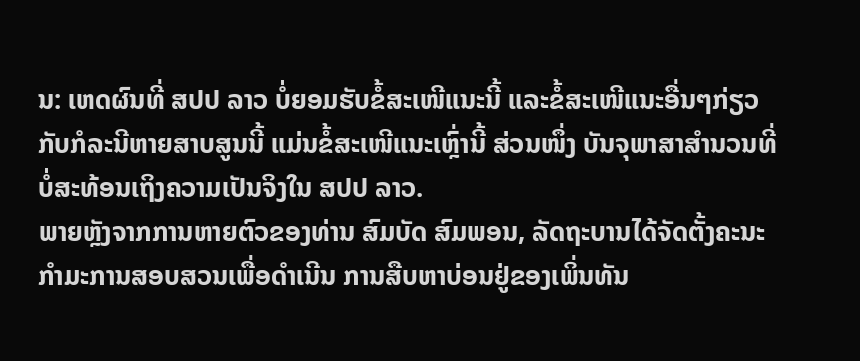ນ: ເຫດຜົນທີ່ ສປປ ລາວ ບໍ່ຍອມຮັບຂໍ້ສະເໜີແນະນີ້ ແລະຂໍ້ສະເໜີແນະອື່ນໆກ່ຽວກັບກໍລະນີຫາຍສາບສູນນີ້ ແມ່ນຂໍ້ສະເໜີແນະເຫຼົ່ານີ້ ສ່ວນໜຶ່ງ ບັນຈຸພາສາສຳນວນທີ່ບໍ່ສະທ້ອນເຖິງຄວາມເປັນຈິງໃນ ສປປ ລາວ.
ພາຍຫຼັງຈາກການຫາຍຕົວຂອງທ່ານ ສົມບັດ ສົມພອນ, ລັດຖະບານໄດ້ຈັດຕັ້ງຄະນະກຳມະການສອບສວນເພື່ອດຳເນີນ ການສືບຫາບ່ອນຢູ່ຂອງເພິ່ນທັນ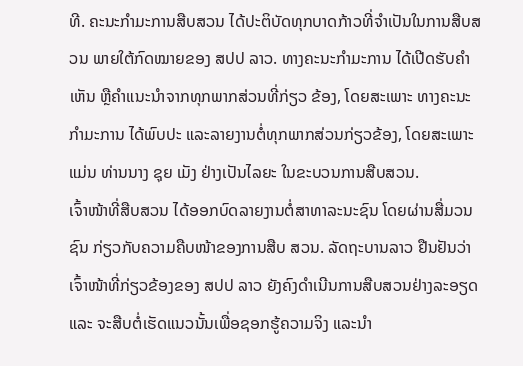ທີ. ຄະນະກຳມະການສືບສວນ ໄດ້ປະຕິບັດທຸກບາດກ້າວທີ່ຈຳເປັນໃນການສືບສວນ ພາຍໃຕ້ກົດໝາຍຂອງ ສປປ ລາວ. ທາງຄະນະກຳມະການ ໄດ້ເປີດຮັບຄຳເຫັນ ຫຼືຄຳແນະນຳຈາກທຸກພາກສ່ວນທີ່ກ່ຽວ ຂ້ອງ, ໂດຍສະເພາະ ທາງຄະນະກຳມະການ ໄດ້ພົບປະ ແລະລາຍງານຕໍ່ທຸກພາກສ່ວນກ່ຽວຂ້ອງ, ໂດຍສະເພາະແມ່ນ ທ່ານນາງ ຊຸຍ ເມັງ ຢ່າງເປັນໄລຍະ ໃນຂະບວນການສືບສວນ.
ເຈົ້າໜ້າທີ່ສືບສວນ ໄດ້ອອກບົດລາຍງານຕໍ່ສາທາລະນະຊົນ ໂດຍຜ່ານສື່ມວນຊົນ ກ່ຽວກັບຄວາມຄືບໜ້າຂອງການສືບ ສວນ. ລັດຖະບານລາວ ຢືນຢັນວ່າເຈົ້າໜ້າທີ່ກ່ຽວຂ້ອງຂອງ ສປປ ລາວ ຍັງຄົງດຳເນີນການສືບສວນຢ່າງລະອຽດ ແລະ ຈະສືບຕໍ່ເຮັດແນວນັ້ນເພື່ອຊອກຮູ້ຄວາມຈິງ ແລະນຳ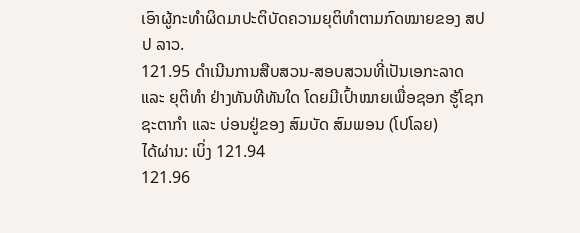ເອົາຜູ້ກະທຳຜິດມາປະຕິບັດຄວາມຍຸຕິທຳຕາມກົດໝາຍຂອງ ສປປ ລາວ.
121.95 ດຳເນີນການສືບສວນ-ສອບສວນທີ່ເປັນເອກະລາດ ແລະ ຍຸຕິທຳ ຢ່າງທັນທີທັນໃດ ໂດຍມີເປົ້າໝາຍເພື່ອຊອກ ຮູ້ໂຊກຊະຕາກຳ ແລະ ບ່ອນຢູ່ຂອງ ສົມບັດ ສົມພອນ (ໂປໂລຍ)
ໄດ້ຜ່ານ: ເບິ່ງ 121.94
121.96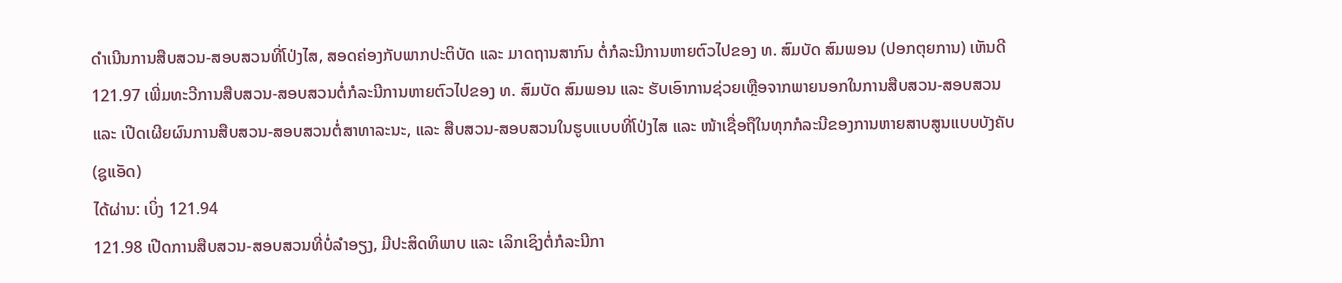ດຳເນີນການສືບສວນ-ສອບສວນທີ່ໂປ່ງໄສ, ສອດຄ່ອງກັບພາກປະຕິບັດ ແລະ ມາດຖານສາກົນ ຕໍ່ກໍລະນີການຫາຍຕົວໄປຂອງ ທ. ສົມບັດ ສົມພອນ (ປອກຕຸຍການ) ເຫັນດີ
121.97 ເພີ່ມທະວີການສືບສວນ-ສອບສວນຕໍ່ກໍລະນີການຫາຍຕົວໄປຂອງ ທ. ສົມບັດ ສົມພອນ ແລະ ຮັບເອົາການຊ່ວຍເຫຼືອຈາກພາຍນອກໃນການສືບສວນ-ສອບສວນ ແລະ ເປີດເຜີຍຜົນການສືບສວນ-ສອບສວນຕໍ່ສາທາລະນະ, ແລະ ສືບສວນ-ສອບສວນໃນຮູບແບບທີ່ໂປ່ງໄສ ແລະ ໜ້າເຊື່ອຖືໃນທຸກກໍລະນີຂອງການຫາຍສາບສູນແບບບັງຄັບ (ຊູແອັດ)
ໄດ້ຜ່ານ: ເບິ່ງ 121.94
121.98 ເປີດການສືບສວນ-ສອບສວນທີ່ບໍ່ລຳອຽງ, ມີປະສິດທິພາບ ແລະ ເລິກເຊິງຕໍ່ກໍລະນີກາ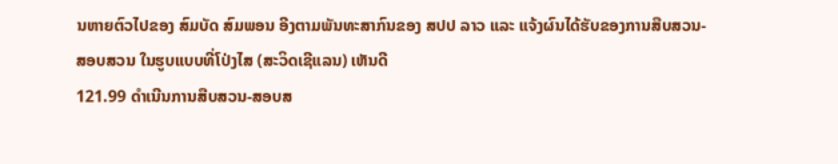ນຫາຍຕົວໄປຂອງ ສົມບັດ ສົມພອນ ອີງຕາມພັນທະສາກົນຂອງ ສປປ ລາວ ແລະ ແຈ້ງຜົນໄດ້ຮັບຂອງການສືບສວນ-ສອບສວນ ໃນຮູບແບບທີ່ໂປ່ງໄສ (ສະວິດເຊີແລນ) ເຫັນດີ
121.99 ດຳເນີນການສືບສວນ-ສອບສ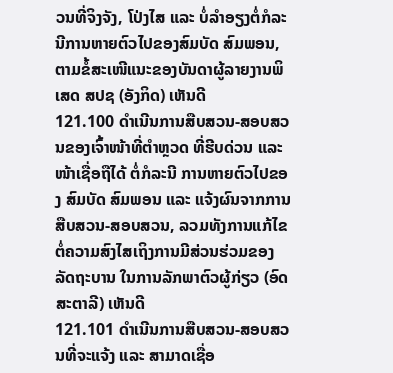ວນທີ່ຈິງຈັງ, ໂປ່ງໄສ ແລະ ບໍ່ລຳອຽງຕໍ່ກໍລະນີການຫາຍຕົວໄປຂອງສົມບັດ ສົມພອນ, ຕາມຂໍ້ສະເໜີແນະຂອງບັນດາຜູ້ລາຍງານພິເສດ ສປຊ (ອັງກິດ) ເຫັນດີ
121.100 ດຳເນີນການສືບສວນ-ສອບສວນຂອງເຈົ້າໜ້າທີ່ຕຳຫຼວດ ທີ່ຮີບດ່ວນ ແລະ ໜ້າເຊື່ອຖືໄດ້ ຕໍ່ກໍລະນີ ການຫາຍຕົວໄປຂອງ ສົມບັດ ສົມພອນ ແລະ ແຈ້ງຜົນຈາກການສືບສວນ-ສອບສວນ, ລວມທັງການແກ້ໄຂ ຕໍ່ຄວາມສົງໄສເຖິງການມີສ່ວນຮ່ວມຂອງລັດຖະບານ ໃນການລັກພາຕົວຜູ້ກ່ຽວ (ອົດສະຕາລີ) ເຫັນດີ
121.101 ດຳເນີນການສືບສວນ-ສອບສວນທີ່ຈະແຈ້ງ ແລະ ສາມາດເຊື່ອ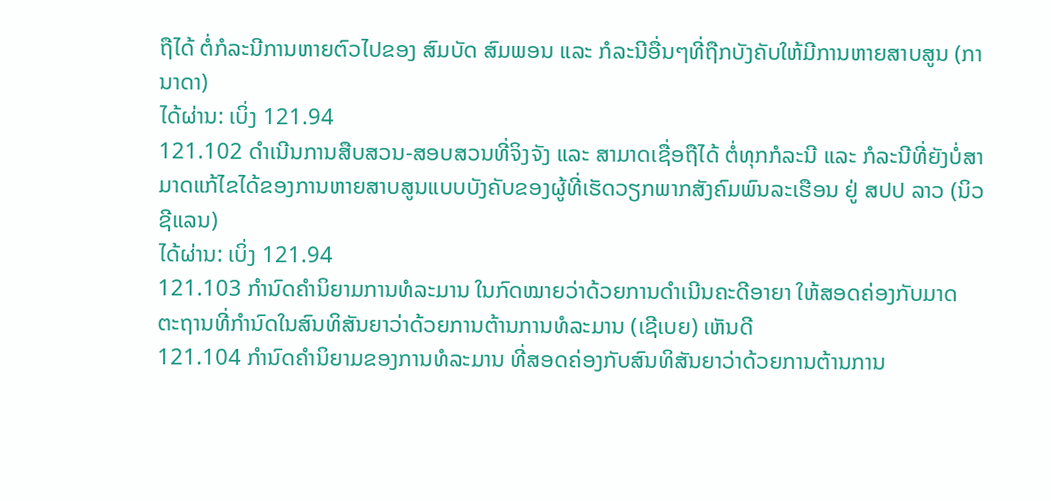ຖືໄດ້ ຕໍ່ກໍລະນີການຫາຍຕົວໄປຂອງ ສົມບັດ ສົມພອນ ແລະ ກໍລະນີອື່ນໆທີ່ຖືກບັງຄັບໃຫ້ມີການຫາຍສາບສູນ (ການາດາ)
ໄດ້ຜ່ານ: ເບິ່ງ 121.94
121.102 ດຳເນີນການສືບສວນ-ສອບສວນທີ່ຈິງຈັງ ແລະ ສາມາດເຊື່ອຖືໄດ້ ຕໍ່ທຸກກໍລະນີ ແລະ ກໍລະນີທີ່ຍັງບໍ່ສາມາດແກ້ໄຂໄດ້ຂອງການຫາຍສາບສູນແບບບັງຄັບຂອງຜູ້ທີ່ເຮັດວຽກພາກສັງຄົມພົນລະເຮືອນ ຢູ່ ສປປ ລາວ (ນິວຊີແລນ)
ໄດ້ຜ່ານ: ເບິ່ງ 121.94
121.103 ກຳນົດຄຳນິຍາມການທໍລະມານ ໃນກົດໝາຍວ່າດ້ວຍການດຳເນີນຄະດີອາຍາ ໃຫ້ສອດຄ່ອງກັບມາດ ຕະຖານທີ່ກຳນົດໃນສົນທິສັນຍາວ່າດ້ວຍການຕ້ານການທໍລະມານ (ເຊີເບຍ) ເຫັນດີ
121.104 ກຳນົດຄຳນິຍາມຂອງການທໍລະມານ ທີ່ສອດຄ່ອງກັບສົນທິສັນຍາວ່າດ້ວຍການຕ້ານການ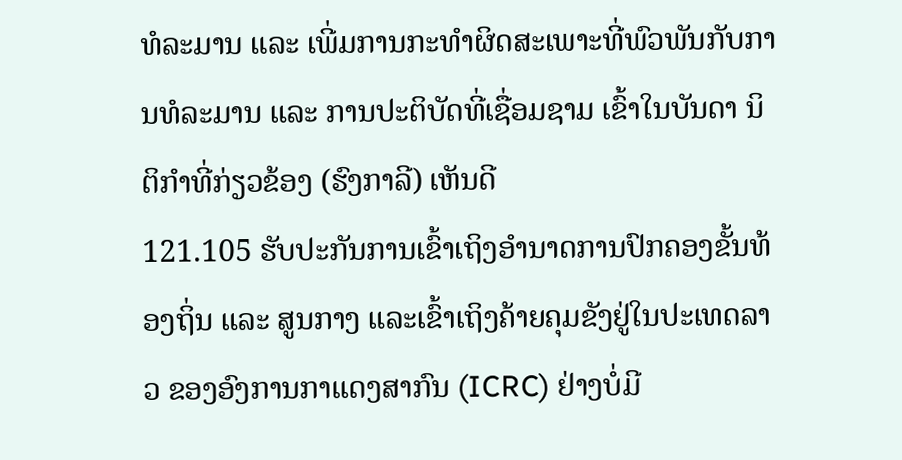ທໍລະມານ ແລະ ເພີ່ມການກະທຳຜິດສະເພາະທີ່ພົວພັນກັບການທໍລະມານ ແລະ ການປະຕິບັດທີ່ເຊື່ອມຊາມ ເຂົ້າໃນບັນດາ ນິຕິກຳທີ່ກ່ຽວຂ້ອງ (ຮົງກາລີ) ເຫັນດີ
121.105 ຮັບປະກັນການເຂົ້າເຖິງອຳນາດການປົກຄອງຂັ້ນທ້ອງຖິ່ນ ແລະ ສູນກາງ ແລະເຂົ້າເຖິງຄ້າຍຄຸມຂັງຢູ່ໃນປະເທດລາວ ຂອງອົງການກາແດງສາກົນ (ICRC) ຢ່າງບໍ່ມີ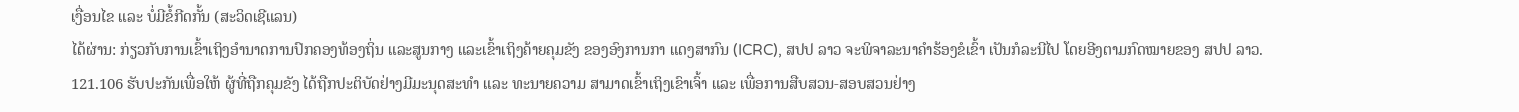ເງື່ອນໄຂ ແລະ ບໍ່ມີຂໍ້ກີດກັ້ນ (ສະວິດເຊີແລນ)
ໄດ້ຜ່ານ: ກ່ຽວກັບການເຂົ້າເຖິງອຳນາດການປົກຄອງທ້ອງຖິ່ນ ແລະສູນກາງ ແລະເຂົ້າເຖິງຄ້າຍຄຸມຂັງ ຂອງອົງການກາ ແດງສາກົນ (ICRC), ສປປ ລາວ ຈະພິຈາລະນາຄຳຮ້ອງຂໍເຂົ້າ ເປັນກໍລະນີໄປ ໂດຍອີງຕາມກົດໝາຍຂອງ ສປປ ລາວ.
121.106 ຮັບປະກັນເພື່ອໃຫ້ ຜູ້ທີ່ຖືກຄຸມຂັງ ໄດ້ຖືກປະຕິບັດຢ່າງມີມະນຸດສະທຳ ແລະ ທະນາຍຄວາມ ສາມາດເຂົ້າເຖິງເຂົາເຈົ້າ ແລະ ເພື່ອການສືບສວນ-ສອບສວນຢ່າງ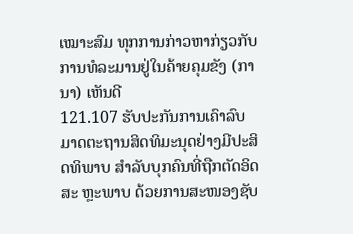ເໝາະສົມ ທຸກການກ່າວຫາກ່ຽວກັບການທໍລະມານຢູ່ໃນຄ້າຍຄຸມຂັງ (ການາ) ເຫັນດີ
121.107 ຮັບປະກັນການເຄົາລົບມາດຕະຖານສິດທິມະນຸດຢ່າງມີປະສິດທິພາບ ສຳລັບບຸກຄົນທີ່ຖືກຕັດອິດສະ ຫຼະພາບ ດ້ວຍການສະໜອງຊັບ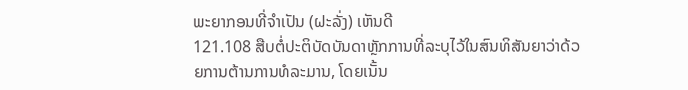ພະຍາກອນທີ່ຈຳເປັນ (ຝະລັ່ງ) ເຫັນດີ
121.108 ສືບຕໍ່ປະຕິບັດບັນດາຫຼັກການທີ່ລະບຸໄວ້ໃນສົນທິສັນຍາວ່າດ້ວຍການຕ້ານການທໍລະມານ, ໂດຍເນັ້ນ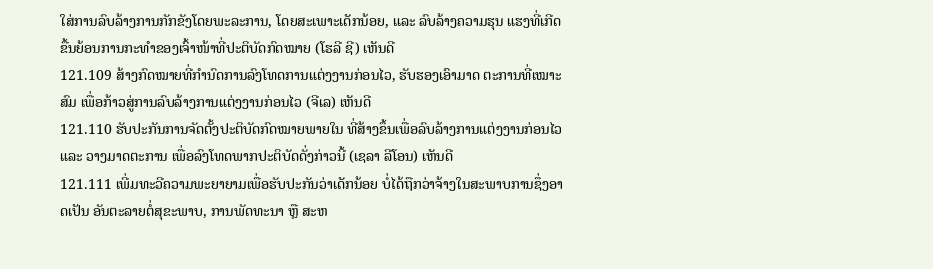ໃສ່ການລົບລ້າງການກັກຂັງໂດຍພະລະການ, ໂດຍສະເພາະເດັກນ້ອຍ, ແລະ ລົບລ້າງຄວາມຮຸນ ແຮງທີ່ເກີດຂື້ນຍ້ອນການກະທຳຂອງເຈົ້າໜ້າທີ່ປະຕິບັດກົດໝາຍ (ໂຮລີ ຊີ) ເຫັນດີ
121.109 ສ້າງກົດໝາຍທີ່ກຳນົດການລົງໂທດການແຕ່ງງານກ່ອນໄວ, ຮັບຮອງເອົາມາດ ຕະການທີ່ເໝາະສົມ ເພື່ອກ້າວສູ່ການລົບລ້າງການແຕ່ງງານກ່ອນໄວ (ຈີເລ) ເຫັນດີ
121.110 ຮັບປະກັນການຈັດຕັ້ງປະຕິບັດກົດໝາຍພາຍໃນ ທີ່ສ້າງຂຶ້ນເພື່ອລົບລ້າງການແຕ່ງງານກ່ອນໄວ ແລະ ວາງມາດຕະການ ເພື່ອລົງໂທດພາກປະຕິບັດດັ່ງກ່າວນີ້ (ເຊລາ ລີໂອນ) ເຫັນດີ
121.111 ເພີ່ມທະວີຄວາມພະຍາຍາມເພື່ອຮັບປະກັນວ່າເດັກນ້ອຍ ບໍ່ໄດ້ຖືກວ່າຈ້າງໃນສະພາບການຊຶ່ງອາດເປັນ ອັນຕະລາຍຕໍ່ສຸຂະພາບ, ການພັດທະນາ ຫຼື ສະຫ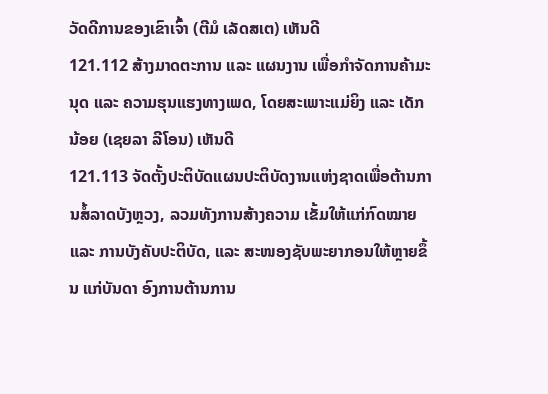ວັດດີການຂອງເຂົາເຈົ້າ (ຕີມໍ ເລັດສເຕ) ເຫັນດີ
121.112 ສ້າງມາດຕະການ ແລະ ແຜນງານ ເພື່ອກຳຈັດການຄ້າມະນຸດ ແລະ ຄວາມຮຸນແຮງທາງເພດ, ໂດຍສະເພາະແມ່ຍິງ ແລະ ເດັກນ້ອຍ (ເຊຍລາ ລີໂອນ) ເຫັນດີ
121.113 ຈັດຕັ້ງປະຕິບັດແຜນປະຕິບັດງານແຫ່ງຊາດເພື່ອຕ້ານການສໍ້ລາດບັງຫຼວງ, ລວມທັງການສ້າງຄວາມ ເຂັ້ມໃຫ້ແກ່ກົດໝາຍ ແລະ ການບັງຄັບປະຕິບັດ, ແລະ ສະໜອງຊັບພະຍາກອນໃຫ້ຫຼາຍຂຶ້ນ ແກ່ບັນດາ ອົງການຕ້ານການ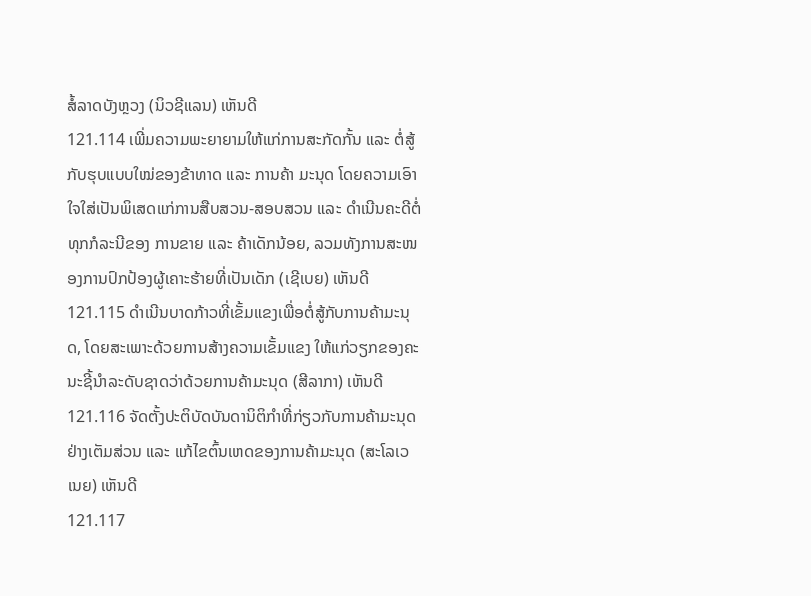ສໍ້ລາດບັງຫຼວງ (ນິວຊີແລນ) ເຫັນດີ
121.114 ເພີ່ມຄວາມພະຍາຍາມໃຫ້ແກ່ການສະກັດກັ້ນ ແລະ ຕໍ່ສູ້ກັບຮຸບແບບໃໝ່ຂອງຂ້າທາດ ແລະ ການຄ້າ ມະນຸດ ໂດຍຄວາມເອົາໃຈໃສ່ເປັນພິເສດແກ່ການສືບສວນ-ສອບສວນ ແລະ ດຳເນີນຄະດີຕໍ່ທຸກກໍລະນີຂອງ ການຂາຍ ແລະ ຄ້າເດັກນ້ອຍ, ລວມທັງການສະໜອງການປົກປ້ອງຜູ້ເຄາະຮ້າຍທີ່ເປັນເດັກ (ເຊີເບຍ) ເຫັນດີ
121.115 ດຳເນີນບາດກ້າວທີ່ເຂັ້ມແຂງເພື່ອຕໍ່ສູ້ກັບການຄ້າມະນຸດ, ໂດຍສະເພາະດ້ວຍການສ້າງຄວາມເຂັ້ມແຂງ ໃຫ້ແກ່ວຽກຂອງຄະນະຊີ້ນຳລະດັບຊາດວ່າດ້ວຍການຄ້າມະນຸດ (ສີລາກາ) ເຫັນດີ
121.116 ຈັດຕັ້ງປະຕິບັດບັນດານິຕິກຳທີ່ກ່ຽວກັບການຄ້າມະນຸດຢ່າງເຕັມສ່ວນ ແລະ ແກ້ໄຂຕົ້ນເຫດຂອງການຄ້າມະນຸດ (ສະໂລເວເນຍ) ເຫັນດີ
121.117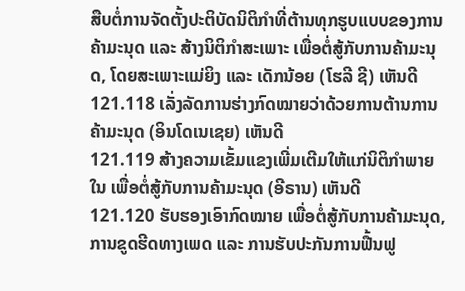ສືບຕໍ່ການຈັດຕັ້ງປະຕິບັດນິຕິກຳທີ່ຕ້ານທຸກຮູບແບບຂອງການຄ້າມະນຸດ ແລະ ສ້າງນິຕິກຳສະເພາະ ເພື່ອຕໍ່ສູ້ກັບການຄ້າມະນຸດ, ໂດຍສະເພາະແມ່ຍິງ ແລະ ເດັກນ້ອຍ (ໂຮລີ ຊີ) ເຫັນດີ
121.118 ເລັ່ງລັດການຮ່າງກົດໝາຍວ່າດ້ວຍການຕ້ານການຄ້າມະນຸດ (ອິນໂດເນເຊຍ) ເຫັນດີ
121.119 ສ້າງຄວາມເຂັ້ມແຂງເພີ່ມເຕີມໃຫ້ແກ່ນິຕິກຳພາຍໃນ ເພື່ອຕໍ່ສູ້ກັບການຄ້າມະນຸດ (ອີຣານ) ເຫັນດີ
121.120 ຮັບຮອງເອົາກົດໝາຍ ເພື່ອຕໍ່ສູ້ກັບການຄ້າມະນຸດ, ການຂູດຮີດທາງເພດ ແລະ ການຮັບປະກັນການຟື້ນຟູ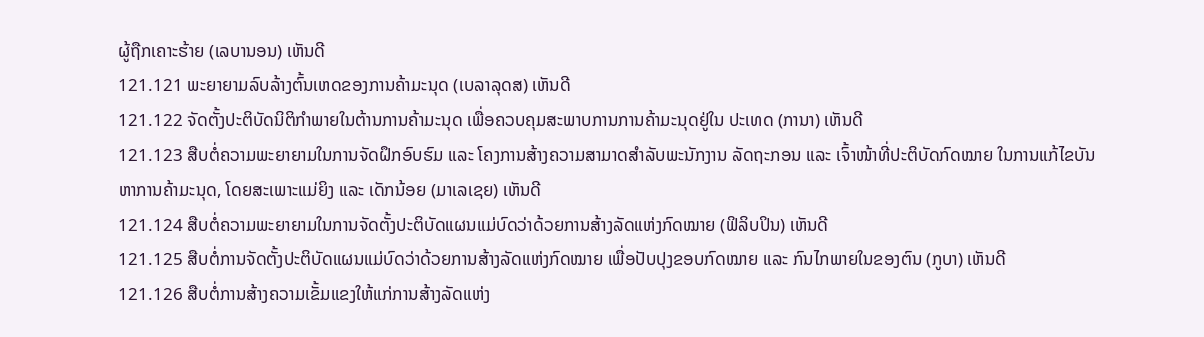ຜູ້ຖືກເຄາະຮ້າຍ (ເລບານອນ) ເຫັນດີ
121.121 ພະຍາຍາມລົບລ້າງຕົ້ນເຫດຂອງການຄ້າມະນຸດ (ເບລາລຸດສ) ເຫັນດີ
121.122 ຈັດຕັ້ງປະຕິບັດນິຕິກຳພາຍໃນຕ້ານການຄ້າມະນຸດ ເພື່ອຄວບຄຸມສະພາບການການຄ້າມະນຸດຢູ່ໃນ ປະເທດ (ການາ) ເຫັນດີ
121.123 ສືບຕໍ່ຄວາມພະຍາຍາມໃນການຈັດຝຶກອົບຮົມ ແລະ ໂຄງການສ້າງຄວາມສາມາດສຳລັບພະນັກງານ ລັດຖະກອນ ແລະ ເຈົ້າໜ້າທີ່ປະຕິບັດກົດໝາຍ ໃນການແກ້ໄຂບັນຫາການຄ້າມະນຸດ, ໂດຍສະເພາະແມ່ຍິງ ແລະ ເດັກນ້ອຍ (ມາເລເຊຍ) ເຫັນດີ
121.124 ສືບຕໍ່ຄວາມພະຍາຍາມໃນການຈັດຕັ້ງປະຕິບັດແຜນແມ່ບົດວ່າດ້ວຍການສ້າງລັດແຫ່ງກົດໝາຍ (ຟິລິບປິນ) ເຫັນດີ
121.125 ສືບຕໍ່ການຈັດຕັ້ງປະຕິບັດແຜນແມ່ບົດວ່າດ້ວຍການສ້າງລັດແຫ່ງກົດໝາຍ ເພື່ອປັບປຸງຂອບກົດໝາຍ ແລະ ກົນໄກພາຍໃນຂອງຕົນ (ກູບາ) ເຫັນດີ
121.126 ສືບຕໍ່ການສ້າງຄວາມເຂັ້ມແຂງໃຫ້ແກ່ການສ້າງລັດແຫ່ງ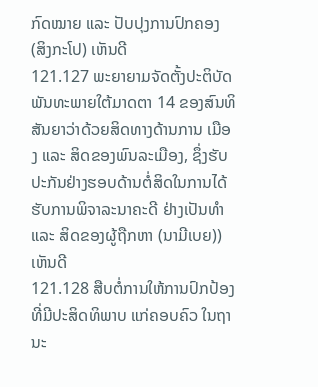ກົດໝາຍ ແລະ ປັບປຸງການປົກຄອງ (ສິງກະໂປ) ເຫັນດີ
121.127 ພະຍາຍາມຈັດຕັ້ງປະຕິບັດພັນທະພາຍໃຕ້ມາດຕາ 14 ຂອງສົນທິສັນຍາວ່າດ້ວຍສິດທາງດ້ານການ ເມືອງ ແລະ ສິດຂອງພົນລະເມືອງ, ຊຶ່ງຮັບປະກັນຢ່າງຮອບດ້ານຕໍ່ສິດໃນການໄດ້ຮັບການພິຈາລະນາຄະດີ ຢ່າງເປັນທຳ ແລະ ສິດຂອງຜູ້ຖືກຫາ (ນາມີເບຍ)) ເຫັນດີ
121.128 ສືບຕໍ່ການໃຫ້ການປົກປ້ອງທີ່ມີປະສິດທິພາບ ແກ່ຄອບຄົວ ໃນຖານະ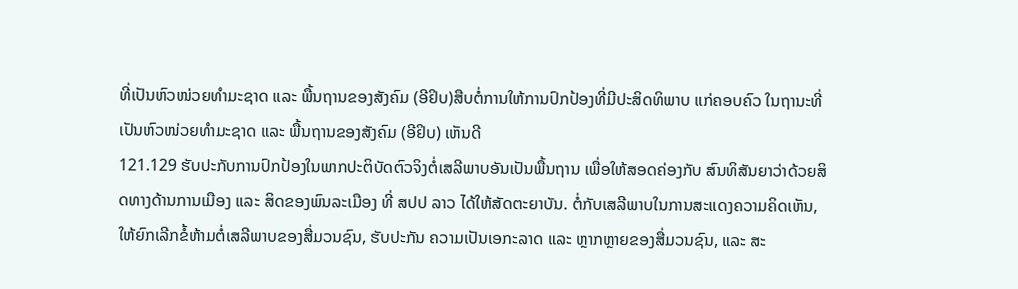ທີ່ເປັນຫົວໜ່ວຍທຳມະຊາດ ແລະ ພື້ນຖານຂອງສັງຄົມ (ອີຢິບ)ສືບຕໍ່ການໃຫ້ການປົກປ້ອງທີ່ມີປະສິດທິພາບ ແກ່ຄອບຄົວ ໃນຖານະທີ່ເປັນຫົວໜ່ວຍທຳມະຊາດ ແລະ ພື້ນຖານຂອງສັງຄົມ (ອີຢິບ) ເຫັນດີ
121.129 ຮັບປະກັບການປົກປ້ອງໃນພາກປະຕິບັດຕົວຈິງຕໍ່ເສລີພາບອັນເປັນພື້ນຖານ ເພື່ອໃຫ້ສອດຄ່ອງກັບ ສົນທິສັນຍາວ່າດ້ວຍສິດທາງດ້ານການເມືອງ ແລະ ສິດຂອງພົນລະເມືອງ ທີ່ ສປປ ລາວ ໄດ້ໃຫ້ສັດຕະຍາບັນ. ຕໍ່ກັບເສລີພາບໃນການສະແດງຄວາມຄິດເຫັນ, ໃຫ້ຍົກເລີກຂໍ້ຫ້າມຕໍ່ເສລີພາບຂອງສື່ມວນຊົນ, ຮັບປະກັນ ຄວາມເປັນເອກະລາດ ແລະ ຫຼາກຫຼາຍຂອງສື່ມວນຊົນ, ແລະ ສະ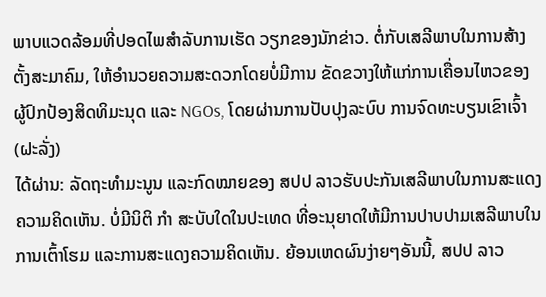ພາບແວດລ້ອມທີ່ປອດໄພສຳລັບການເຮັດ ວຽກຂອງນັກຂ່າວ. ຕໍ່ກັບເສລີພາບໃນການສ້າງຕັ້ງສະມາຄົມ, ໃຫ້ອຳນວຍຄວາມສະດວກໂດຍບໍ່ມີການ ຂັດຂວາງໃຫ້ແກ່ການເຄື່ອນໄຫວຂອງຜູ້ປົກປ້ອງສິດທິມະນຸດ ແລະ NGOs, ໂດຍຜ່ານການປັບປຸງລະບົບ ການຈົດທະບຽນເຂົາເຈົ້າ (ຝະລັ່ງ)
ໄດ້ຜ່ານ: ລັດຖະທຳມະນູນ ແລະກົດໝາຍຂອງ ສປປ ລາວຮັບປະກັນເສລີພາບໃນການສະແດງຄວາມຄິດເຫັນ. ບໍ່ມີນິຕິ ກຳ ສະບັບໃດໃນປະເທດ ທີ່ອະນຸຍາດໃຫ້ມີການປາບປາມເສລີພາບໃນການເຕົ້າໂຮມ ແລະການສະແດງຄວາມຄິດເຫັນ. ຍ້ອນເຫດຜົນງ່າຍໆອັນນີ້, ສປປ ລາວ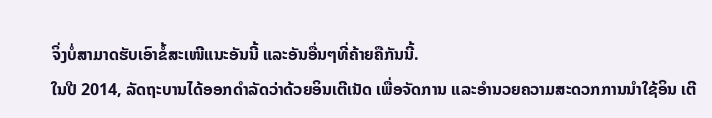ຈິ່ງບໍ່ສາມາດຮັບເອົາຂໍ້ສະເໜີແນະອັນນີ້ ແລະອັນອື່ນໆທີ່ຄ້າຍຄືກັນນີ້.
ໃນປີ 2014, ລັດຖະບານໄດ້ອອກດຳລັດວ່າດ້ວຍອິນເຕີເນັດ ເພື່ອຈັດການ ແລະອຳນວຍຄວາມສະດວກການນຳໃຊ້ອິນ ເຕີ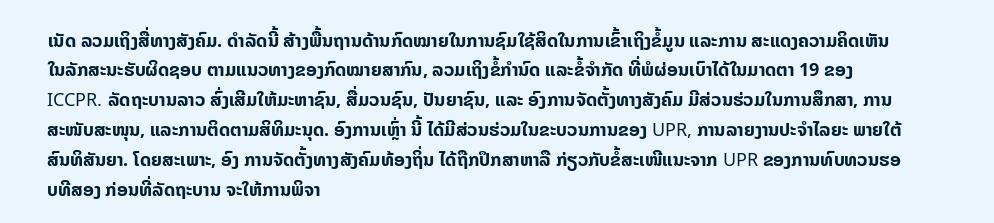ເນັດ ລວມເຖິງສື່ທາງສັງຄົມ. ດຳລັດນີ້ ສ້າງພື້ນຖານດ້ານກົດໝາຍໃນການຊົມໃຊ້ສິດໃນການເຂົ້າເຖິງຂໍ້ມູນ ແລະການ ສະແດງຄວາມຄິດເຫັນໃນລັກສະນະຮັບຜິດຊອບ ຕາມແນວທາງຂອງກົດໝາຍສາກົນ, ລວມເຖິງຂໍ້ກຳນົດ ແລະຂໍ້ຈຳກັດ ທີ່ພໍຜ່ອນເບົາໄດ້ໃນມາດຕາ 19 ຂອງ ICCPR. ລັດຖະບານລາວ ສົ່ງເສີມໃຫ້ມະຫາຊົນ, ສື່ມວນຊົນ, ປັນຍາຊົນ, ແລະ ອົງການຈັດຕັ້ງທາງສັງຄົມ ມີສ່ວນຮ່ວມໃນການສຶກສາ, ການສະໜັບສະໜຸນ, ແລະການຕິດຕາມສິທິມະນຸດ. ອົງການເຫຼົ່າ ນີ້ ໄດ້ມີສ່ວນຮ່ວມໃນຂະບວນການຂອງ UPR, ການລາຍງານປະຈຳໄລຍະ ພາຍໃຕ້ສົນທິສັນຍາ. ໂດຍສະເພາະ, ອົງ ການຈັດຕັ້ງທາງສັງຄົມທ້ອງຖິ່ນ ໄດ້ຖືກປຶກສາຫາລື ກ່ຽວກັບຂໍ້ສະເໜີແນະຈາກ UPR ຂອງການທົບທວນຮອບທີສອງ ກ່ອນທີ່ລັດຖະບານ ຈະໃຫ້ການພິຈາ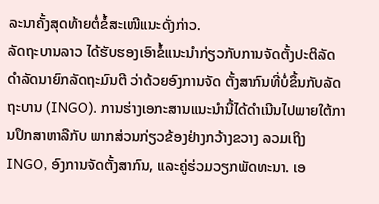ລະນາຄັ້ງສຸດທ້າຍຕໍ່ຂໍ້ສະເໜີແນະດັ່ງກ່າວ.
ລັດຖະບານລາວ ໄດ້ຮັບຮອງເອົາຂໍ້ແນະນຳກ່ຽວກັບການຈັດຕັ້ງປະຕິລັດດຳລັດນາຍົກລັດຖະມົນຕີ ວ່າດ້ວຍອົງການຈັດ ຕັ້ງສາກົນທີ່ບໍ່ຂຶ້ນກັບລັດຖະບານ (INGO). ການຮ່າງເອກະສານແນະນຳນີ້ໄດ້ດຳເນີນໄປພາຍໃຕ້ການປຶກສາຫາລືກັບ ພາກສ່ວນກ່ຽວຂ້ອງຢ່າງກວ້າງຂວາງ ລວມເຖິງ INGO, ອົງການຈັດຕັ້ງສາກົນ, ແລະຄູ່ຮ່ວມວຽກພັດທະນາ. ເອ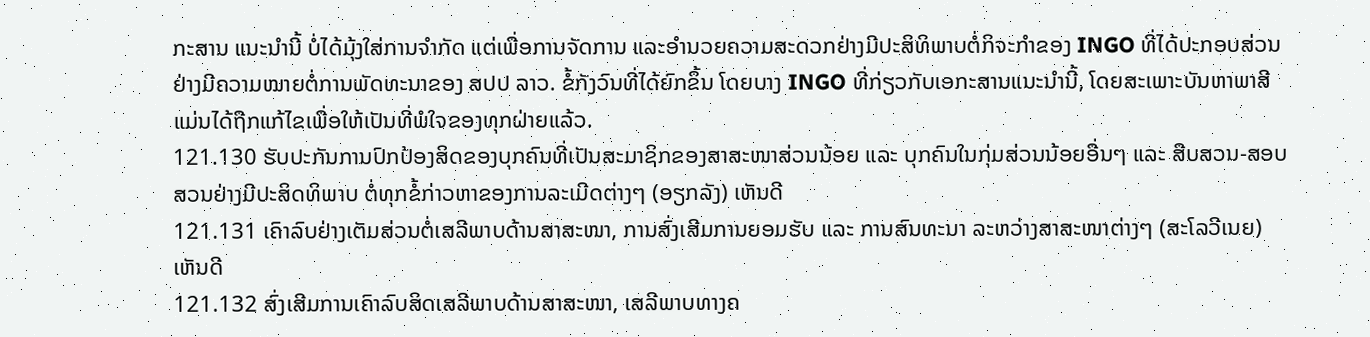ກະສານ ແນະນຳນີ້ ບໍ່ໄດ້ມຸ້ງໃສ່ການຈຳກັດ ແຕ່ເພື່ອການຈັດການ ແລະອຳນວຍຄວາມສະດວກຢ່າງມີປະສິທິພາບຕໍ່ກິຈະກຳຂອງ INGO ທີ່ໄດ້ປະກອບສ່ວນຢ່າງມີຄວາມໝາຍຕໍ່ການພັດທະນາຂອງ ສປປ ລາວ. ຂໍ້ກັງວົນທີ່ໄດ້ຍົກຂຶ້ນ ໂດຍບາງ INGO ທີ່ກ່ຽວກັບເອກະສານແນະນຳນີ້, ໂດຍສະເພາະບັນຫາພາສີ ແມ່ນໄດ້ຖືກແກ້ໄຂເພື່ອໃຫ້ເປັນທີ່ພໍໃຈຂອງທຸກຝ່າຍແລ້ວ.
121.130 ຮັບປະກັນການປົກປ້ອງສິດຂອງບຸກຄົນທີ່ເປັນສະມາຊິກຂອງສາສະໜາສ່ວນນ້ອຍ ແລະ ບຸກຄົນໃນກຸ່ມສ່ວນນ້ອຍອື່ນໆ ແລະ ສືບສວນ-ສອບສວນຢ່າງມີປະສິດທິພາບ ຕໍ່ທຸກຂໍ້ກ່າວຫາຂອງການລະເມີດຕ່າງໆ (ອຽກລັງ) ເຫັນດີ
121.131 ເຄົາລົບຢ່າງເຕັມສ່ວນຕໍ່ເສລີພາບດ້ານສາສະໜາ, ການສົ່ງເສີມການຍອມຮັບ ແລະ ການສົນທະນາ ລະຫວ່າງສາສະໜາຕ່າງໆ (ສະໂລວີເນຍ) ເຫັນດີ
121.132 ສົ່ງເສີມການເຄົາລົບສິດເສລີພາບດ້ານສາສະໜາ, ເສລີພາບທາງຄ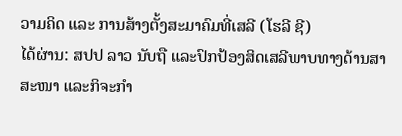ວາມຄິດ ແລະ ການສ້າງຕັ້ງສະມາຄົມທີ່ເສລີ (ໂຮລີ ຊີ)
ໄດ້ຜ່ານ: ສປປ ລາວ ນັບຖື ແລະປົກປ້ອງສິດເສລີພາບທາງດ້ານສາສະໜາ ແລະກິຈະກຳ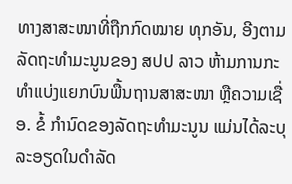ທາງສາສະໜາທີ່ຖືກກົດໝາຍ ທຸກອັນ, ອີງຕາມລັດຖະທຳມະນູນຂອງ ສປປ ລາວ ຫ້າມການກະທຳແບ່ງແຍກບົນພື້ນຖານສາສະໜາ ຫຼືຄວາມເຊື່ອ. ຂໍ້ ກຳນົດຂອງລັດຖະທຳມະນູນ ແມ່ນໄດ້ລະບຸລະອຽດໃນດຳລັດ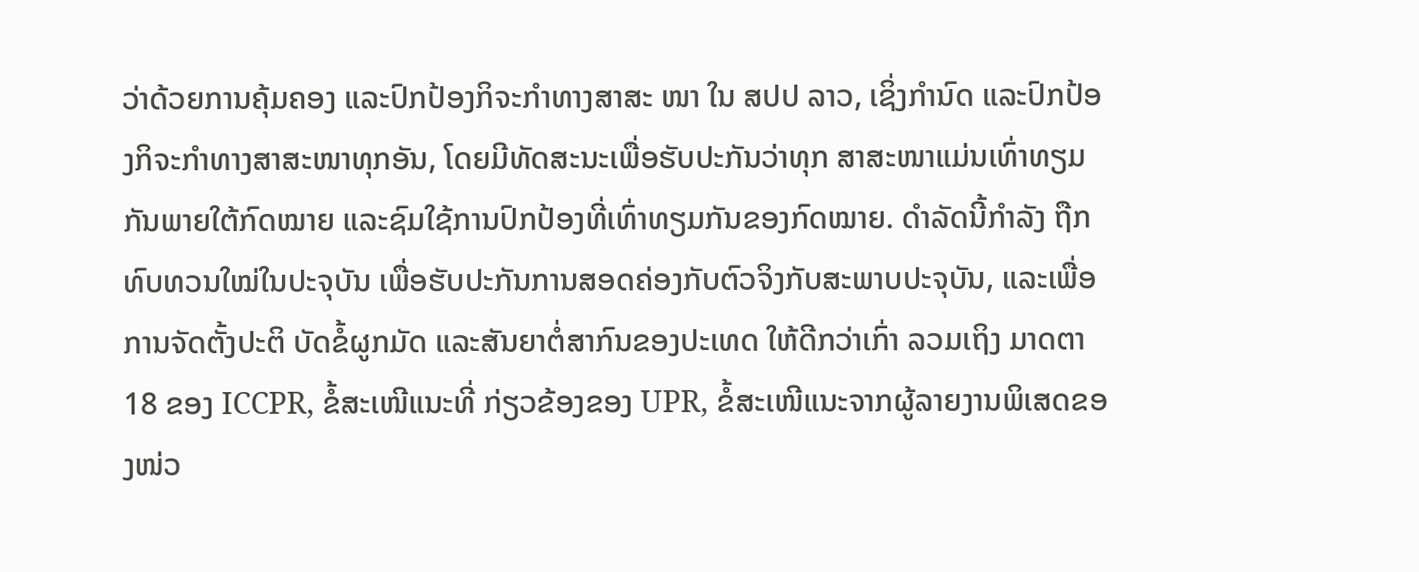ວ່າດ້ວຍການຄຸ້ມຄອງ ແລະປົກປ້ອງກິຈະກຳທາງສາສະ ໜາ ໃນ ສປປ ລາວ, ເຊິ່ງກຳນົດ ແລະປົກປ້ອງກິຈະກຳທາງສາສະໜາທຸກອັນ, ໂດຍມີທັດສະນະເພື່ອຮັບປະກັນວ່າທຸກ ສາສະໜາແມ່ນເທົ່າທຽມກັນພາຍໃຕ້ກົດໝາຍ ແລະຊົມໃຊ້ການປົກປ້ອງທີ່ເທົ່າທຽມກັນຂອງກົດໝາຍ. ດຳລັດນີ້ກຳລັງ ຖືກທົບທວນໃໝ່ໃນປະຈຸບັນ ເພື່ອຮັບປະກັນການສອດຄ່ອງກັບຕົວຈິງກັບສະພາບປະຈຸບັນ, ແລະເພື່ອການຈັດຕັ້ງປະຕິ ບັດຂໍ້ຜູກມັດ ແລະສັນຍາຕໍ່ສາກົນຂອງປະເທດ ໃຫ້ດີກວ່າເກົ່າ ລວມເຖິງ ມາດຕາ 18 ຂອງ ICCPR, ຂໍ້ສະເໜີແນະທີ່ ກ່ຽວຂ້ອງຂອງ UPR, ຂໍ້ສະເໜີແນະຈາກຜູ້ລາຍງານພິເສດຂອງໜ່ວ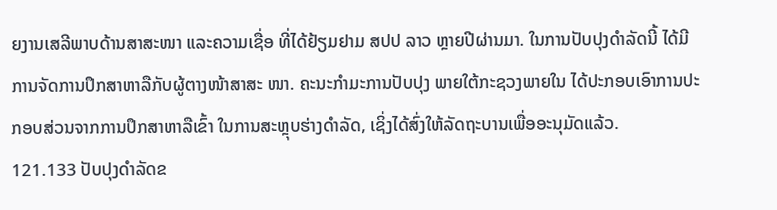ຍງານເສລີພາບດ້ານສາສະໜາ ແລະຄວາມເຊື່ອ ທີ່ໄດ້ຢ້ຽມຢາມ ສປປ ລາວ ຫຼາຍປີຜ່ານມາ. ໃນການປັບປຸງດຳລັດນີ້ ໄດ້ມີການຈັດການປຶກສາຫາລືກັບຜູ້ຕາງໜ້າສາສະ ໜາ. ຄະນະກຳມະການປັບປຸງ ພາຍໃຕ້ກະຊວງພາຍໃນ ໄດ້ປະກອບເອົາການປະກອບສ່ວນຈາກການປຶກສາຫາລືເຂົ້າ ໃນການສະຫຼຸບຮ່າງດຳລັດ, ເຊິ່ງໄດ້ສົ່ງໃຫ້ລັດຖະບານເພື່ອອະນຸມັດແລ້ວ.
121.133 ປັບປຸງດຳລັດຂ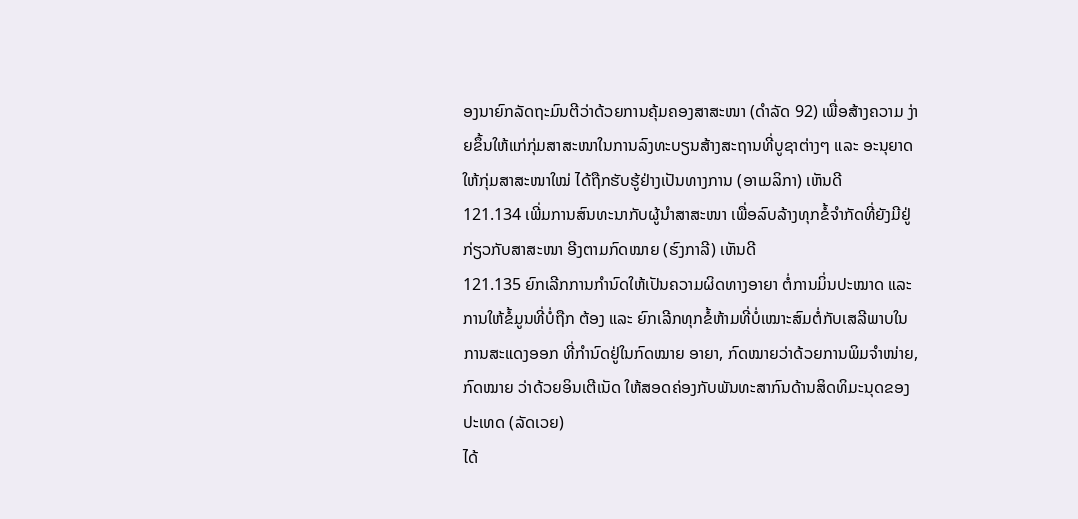ອງນາຍົກລັດຖະມົນຕີວ່າດ້ວຍການຄຸ້ມຄອງສາສະໜາ (ດຳລັດ 92) ເພື່ອສ້າງຄວາມ ງ່າຍຂຶ້ນໃຫ້ແກ່ກຸ່ມສາສະໜາໃນການລົງທະບຽນສ້າງສະຖານທີ່ບູຊາຕ່າງໆ ແລະ ອະນຸຍາດໃຫ້ກຸ່ມສາສະໜາໃໝ່ ໄດ້ຖືກຮັບຮູ້ຢ່າງເປັນທາງການ (ອາເມລິກາ) ເຫັນດີ
121.134 ເພີ່ມການສົນທະນາກັບຜູ້ນຳສາສະໜາ ເພື່ອລົບລ້າງທຸກຂໍ້ຈຳກັດທີ່ຍັງມີຢູ່ກ່ຽວກັບສາສະໜາ ອີງຕາມກົດໝາຍ (ຮົງກາລີ) ເຫັນດີ
121.135 ຍົກເລີກການກຳນົດໃຫ້ເປັນຄວາມຜິດທາງອາຍາ ຕໍ່ການມິ່ນປະໝາດ ແລະ ການໃຫ້ຂໍ້ມູນທີ່ບໍ່ຖືກ ຕ້ອງ ແລະ ຍົກເລີກທຸກຂໍ້ຫ້າມທີ່ບໍ່ເໝາະສົມຕໍ່ກັບເສລີພາບໃນການສະແດງອອກ ທີ່ກໍານົດຢູ່ໃນກົດໝາຍ ອາຍາ, ກົດໝາຍວ່າດ້ວຍການພິມຈຳໜ່າຍ, ກົດໝາຍ ວ່າດ້ວຍອິນເຕີເນັດ ໃຫ້ສອດຄ່ອງກັບພັນທະສາກົນດ້ານສິດທິມະນຸດຂອງປະເທດ (ລັດເວຍ)
ໄດ້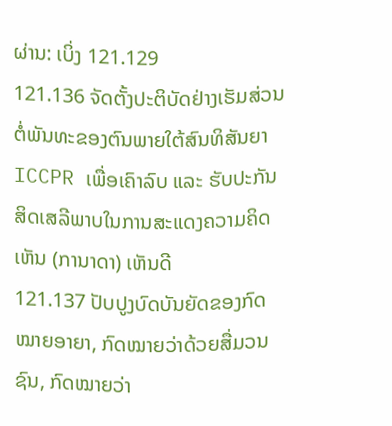ຜ່ານ: ເບິ່ງ 121.129
121.136 ຈັດຕັ້ງປະຕິບັດຢ່າງເຮັມສ່ວນຕໍ່ພັນທະຂອງຕົນພາຍໃຕ້ສົນທິສັນຍາ ICCPR ເພື່ອເຄົາລົບ ແລະ ຮັບປະກັນສິດເສລີພາບໃນການສະແດງຄວາມຄິດເຫັນ (ການາດາ) ເຫັນດີ
121.137 ປັບປູງບົດບັນຍັດຂອງກົດໝາຍອາຍາ, ກົດໝາຍວ່າດ້ວຍສື່ມວນຊົນ, ກົດໝາຍວ່າ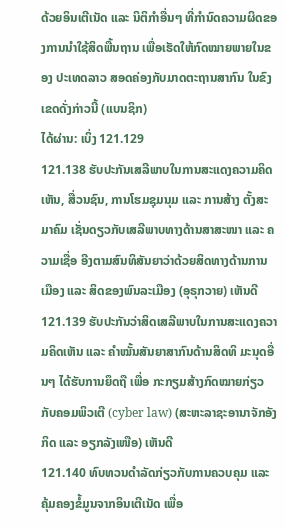ດ້ວຍອິນເຕີເນັດ ແລະ ນິຕິກຳອື່ນໆ ທີ່ກຳນົດຄວາມຜິດຂອງການນຳໃຊ້ສິດພື້ນຖານ ເພື່ອເຮັດໃຫ້ກົດໝາຍພາຍໃນຂອງ ປະເທດລາວ ສອດຄ່ອງກັບມາດຕະຖານສາກົນ ໃນຂົງເຂດດັ່ງກ່າວນີ້ (ແບນຊິກ)
ໄດ້ຜ່ານ: ເບິ່ງ 121.129
121.138 ຮັບປະກັນເສລີພາບໃນການສະແດງຄວາມຄິດເຫັນ, ສື່ວນຊົນ, ການໂຮມຊຸມນຸມ ແລະ ການສ້າງ ຕັ້ງສະມາຄົມ ເຊັ່ນດຽວກັບເສລີພາບທາງດ້ານສາສະໜາ ແລະ ຄວາມເຊື່ອ ອີງຕາມສົນທິສັນຍາວ່າດ້ວຍສິດທາງດ້ານການເມືອງ ແລະ ສິດຂອງພົນລະເມືອງ (ອຸຣຸກວາຍ) ເຫັນດີ
121.139 ຮັບປະກັນວ່າສິດເສລີພາບໃນການສະແດງຄວາມຄິດເຫັນ ແລະ ຄຳໝັ້ນສັນຍາສາກົນດ້ານສິດທິ ມະນຸດອື່ນໆ ໄດ້ຮັບການຍຶດຖື ເພື່ອ ກະກຽມສ້າງກົດໝາຍກ່ຽວກັບຄອມພິວເຕີ (cyber law) (ສະຫະລາຊະອານາຈັກອັງກິດ ແລະ ອຽກລັງເໜືອ) ເຫັນດີ
121.140 ທົບທວນດຳລັດກ່ຽວກັບການຄວບຄຸມ ແລະ ຄຸ້ມຄອງຂໍ້ມູນຈາກອິນເຕີເນັດ ເພື່ອ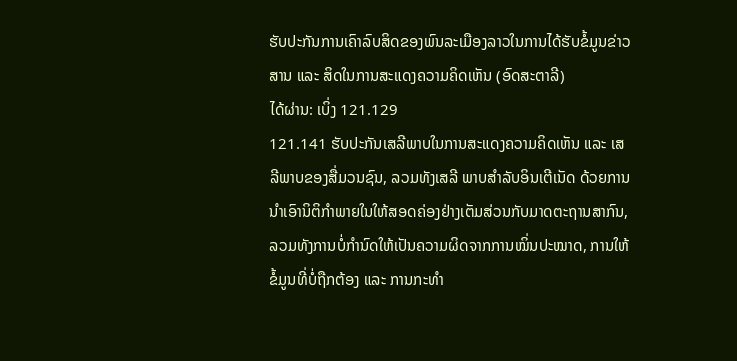ຮັບປະກັນການເຄົາລົບສິດຂອງພົນລະເມືອງລາວໃນການໄດ້ຮັບຂໍ້ມູນຂ່າວສານ ແລະ ສິດໃນການສະແດງຄວາມຄິດເຫັນ (ອົດສະຕາລີ)
ໄດ້ຜ່ານ: ເບິ່ງ 121.129
121.141 ຮັບປະກັນເສລີພາບໃນການສະແດງຄວາມຄິດເຫັນ ແລະ ເສລີພາບຂອງສື່ມວນຊົນ, ລວມທັງເສລີ ພາບສຳລັບອິນເຕີເນັດ ດ້ວຍການນຳເອົານິຕິກຳພາຍໃນໃຫ້ສອດຄ່ອງຢ່າງເຕັມສ່ວນກັບມາດຕະຖານສາກົນ, ລວມທັງການບໍ່ກຳນົດໃຫ້ເປັນຄວາມຜິດຈາກການໝິ່ນປະໝາດ, ການໃຫ້ຂໍ້ມູນທີ່ບໍ່ຖືກຕ້ອງ ແລະ ການກະທຳ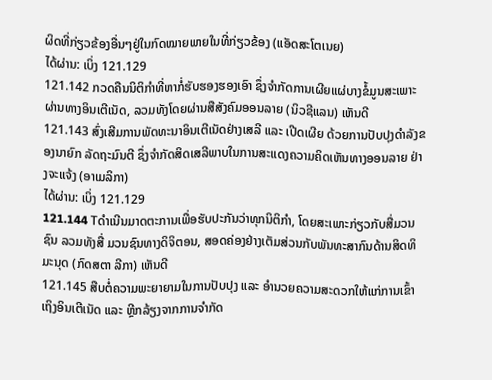ຜິດທີ່ກ່ຽວຂ້ອງອື່ນໆຢູ່ໃນກົດໝາຍພາຍໃນທີ່ກ່ຽວຂ້ອງ (ແອັດສະໂຕເນຍ)
ໄດ້ຜ່ານ: ເບິ່ງ 121.129
121.142 ກວດຄືນນິຕິກຳທີ່ຫາກໍ່ຮັບຮອງຮອງເອົາ ຊຶ່ງຈຳກັດການເຜີຍແຜ່ບາງຂໍ້ມູນສະເພາະຜ່ານທາງອິນເຕີເນັດ, ລວມທັງໂດຍຜ່ານສືສັງຄົມອອນລາຍ (ນິວຊີແລນ) ເຫັນດີ
121.143 ສົ່ງເສີມການພັດທະນາອິນເຕີເນັດຢ່າງເສລີ ແລະ ເປີດເຜີຍ ດ້ວຍການປັບປຸງດຳລັງຂອງນາຍົກ ລັດຖະມົນຕີ ຊຶ່ງຈຳກັດສິດເສລີພາບໃນການສະແດງຄວາມຄິດເຫັນທາງອອນລາຍ ຢ່າງຈະແຈ້ງ (ອາເມລິກາ)
ໄດ້ຜ່ານ: ເບິ່ງ 121.129
121.144 Tດຳເນີນມາດຕະການເພື່ອຮັບປະກັນວ່າທຸກນິຕິກຳ, ໂດຍສະເພາະກ່ຽວກັບສື່ມວນຊົນ ລວມທັງສື່ ມວນຊົນທາງດິຈິຕອນ, ສອດຄ່ອງຢ່າງເຕັມສ່ວນກັບພັນທະສາກົນດ້ານສິດທິມະນຸດ (ກົດສຕາ ລີກາ) ເຫັນດີ
121.145 ສືບຕໍ່ຄວາມພະຍາຍາມໃນການປັບປຸງ ແລະ ອຳນວຍຄວາມສະດວກໃຫ້ແກ່ການເຂົ້າເຖິງອິນເຕີເນັດ ແລະ ຫຼີກລ້ຽງຈາກການຈຳກັດ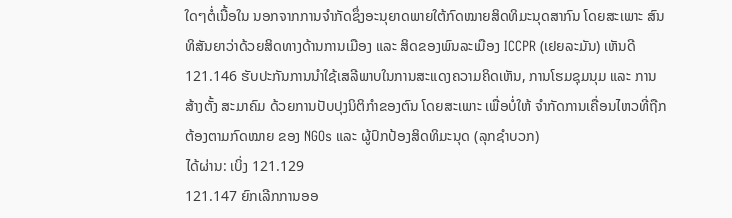ໃດໆຕໍ່ເນື້ອໃນ ນອກຈາກການຈໍາກັດຊຶ່ງອະນຸຍາດພາຍໃຕ້ກົດໝາຍສິດທິມະນຸດສາກົນ ໂດຍສະເພາະ ສົນທິສັນຍາວ່າດ້ວຍສິດທາງດ້ານການເມືອງ ແລະ ສິດຂອງພົນລະເມືອງ ICCPR (ເຢຍລະມັນ) ເຫັນດີ
121.146 ຮັບປະກັນການນຳໃຊ້ເສລີພາບໃນການສະແດງຄວາມຄິດເຫັນ, ການໂຮມຊຸມນຸມ ແລະ ການສ້າງຕັ້ງ ສະມາຄົມ ດ້ວຍການປັບປຸງນິຕິກຳຂອງຕົນ ໂດຍສະເພາະ ເພື່ອບໍ່ໃຫ້ ຈຳກັດການເຄື່ອນໄຫວທີ່ຖືກຕ້ອງຕາມກົດໝາຍ ຂອງ NGOs ແລະ ຜູ້ປົກປ້ອງສິດທິມະນຸດ (ລຸກຊຳບວກ)
ໄດ້ຜ່ານ: ເບິ່ງ 121.129
121.147 ຍົກເລີກການອອ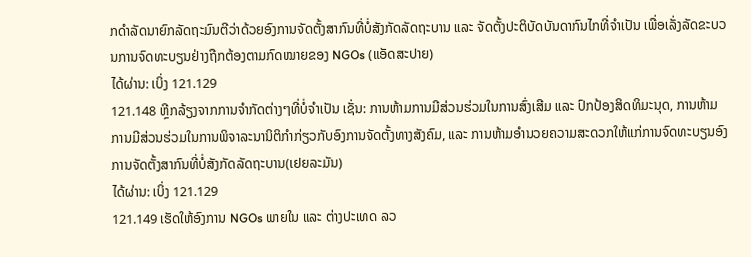ກດຳລັດນາຍົກລັດຖະມົນຕີວ່າດ້ວຍອົງການຈັດຕັ້ງສາກົນທີ່ບໍ່ສັງກັດລັດຖະບານ ແລະ ຈັດຕັ້ງປະຕິບັດບັນດາກົນໄກທີ່ຈຳເປັນ ເພື່ອເລັ່ງລັດຂະບວນການຈົດທະບຽນຢ່າງຖືກຕ້ອງຕາມກົດໝາຍຂອງ NGOs (ແອັດສະປາຍ)
ໄດ້ຜ່ານ: ເບິ່ງ 121.129
121.148 ຫຼີກລ້ຽງຈາກການຈຳກັດຕ່າງໆທີ່ບໍ່ຈຳເປັນ ເຊັ່ນ: ການຫ້າມການມີສ່ວນຮ່ວມໃນການສົ່ງເສີມ ແລະ ປົກປ້ອງສິດທິມະນຸດ, ການຫ້າມການມີສ່ວນຮ່ວມໃນການພິຈາລະນານິຕິກຳກ່ຽວກັບອົງການຈັດຕັ້ງທາງສັງຄົມ, ແລະ ການຫ້າມອຳນວຍຄວາມສະດວກໃຫ້ແກ່ການຈົດທະບຽນອົງການຈັດຕັ້ງສາກົນທີ່ບໍ່ສັງກັດລັດຖະບານ(ເຢຍລະມັນ)
ໄດ້ຜ່ານ: ເບິ່ງ 121.129
121.149 ເຮັດໃຫ້ອົງການ NGOs ພາຍໃນ ແລະ ຕ່າງປະເທດ ລວ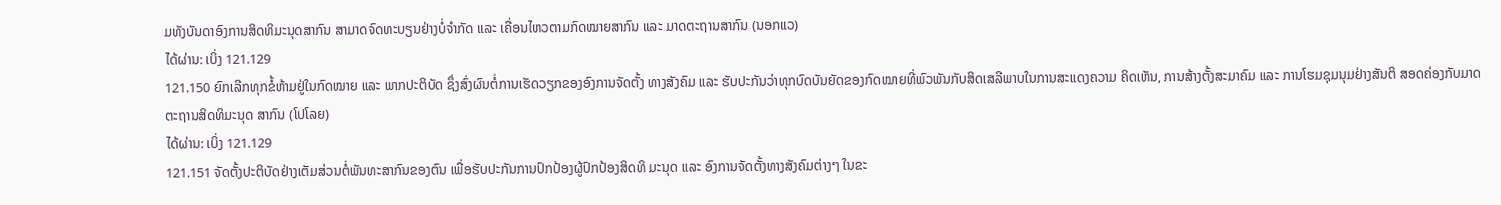ມທັງບັນດາອົງການສິດທິມະນຸດສາກົນ ສາມາດຈົດທະບຽນຢ່າງບໍ່ຈຳກັດ ແລະ ເຄື່ອນໄຫວຕາມກົດໝາຍສາກົນ ແລະ ມາດຕະຖານສາກົນ (ນອກແວ)
ໄດ້ຜ່ານ: ເບິ່ງ 121.129
121.150 ຍົກເລີກທຸກຂໍ້ຫ້າມຢູ່ໃນກົດໝາຍ ແລະ ພາກປະຕິບັດ ຊຶ່ງສົ່ງຜົນຕໍ່ການເຮັດວຽກຂອງອົງການຈັດຕັ້ງ ທາງສັງຄົມ ແລະ ຮັບປະກັນວ່າທຸກບົດບັນຍັດຂອງກົດໝາຍທີ່ພົວພັນກັບສິດເສລີພາບໃນການສະແດງຄວາມ ຄິດເຫັນ, ການສ້າງຕັ້ງສະມາຄົມ ແລະ ການໂຮມຊຸມນຸມຢ່າງສັນຕິ ສອດຄ່ອງກັບມາດຕະຖານສິດທິມະນຸດ ສາກົນ (ໂປໂລຍ)
ໄດ້ຜ່ານ: ເບິ່ງ 121.129
121.151 ຈັດຕັ້ງປະຕິບັດຢ່າງເຕັມສ່ວນຕໍ່ພັນທະສາກົນຂອງຕົນ ເພື່ອຮັບປະກັນການປົກປ້ອງຜູ້ປົກປ້ອງສິດທິ ມະນຸດ ແລະ ອົງການຈັດຕັ້ງທາງສັງຄົມຕ່າງໆ ໃນຂະ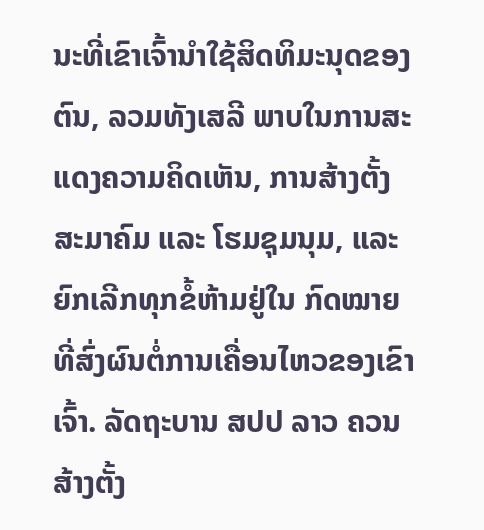ນະທີ່ເຂົາເຈົ້ານຳໃຊ້ສິດທິມະນຸດຂອງຕົນ, ລວມທັງເສລີ ພາບໃນການສະແດງຄວາມຄິດເຫັນ, ການສ້າງຕັ້ງສະມາຄົມ ແລະ ໂຮມຊຸມນຸມ, ແລະ ຍົກເລີກທຸກຂໍ້ຫ້າມຢູ່ໃນ ກົດໝາຍທີ່ສົ່ງຜົນຕໍ່ການເຄື່ອນໄຫວຂອງເຂົາເຈົ້າ. ລັດຖະບານ ສປປ ລາວ ຄວນສ້າງຕັ້ງ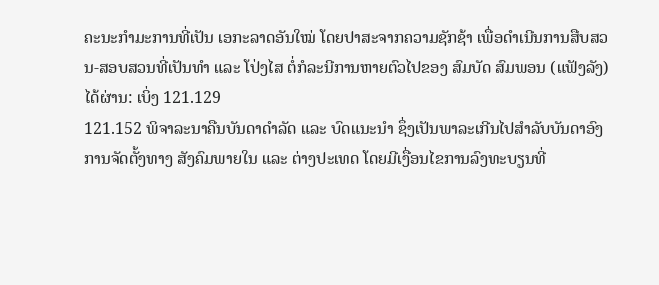ຄະນະກຳມະການທີ່ເປັນ ເອກະລາດອັນໃໝ່ ໂດຍປາສະຈາກຄວາມຊັກຊ້າ ເພື່ອດຳເນີນການສືບສວນ-ສອບສວນທີ່ເປັນທຳ ແລະ ໂປ່ງໄສ ຕໍ່ກໍລະນີການຫາຍຕົວໄປຂອງ ສົມບັດ ສົມພອນ (ແຟັງລັງ)
ໄດ້ຜ່ານ: ເບິ່ງ 121.129
121.152 ພິຈາລະນາຄືນບັນດາດຳລັດ ແລະ ບົດແນະນຳ ຊຶ່ງເປັນພາລະເກີນໄປສຳລັບບັນດາອົງການຈັດຕັ້ງທາງ ສັງຄົມພາຍໃນ ແລະ ຕ່າງປະເທດ ໂດຍມີເງື່ອນໄຂການລົງທະບຽນທີ່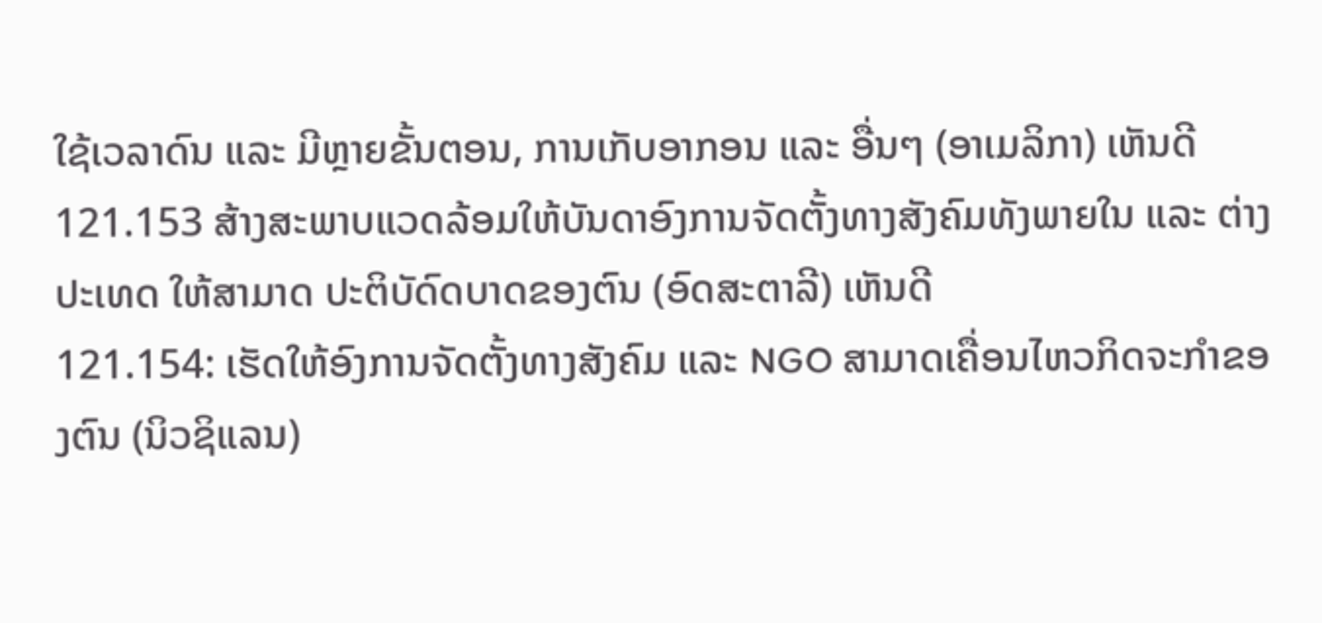ໃຊ້ເວລາດົນ ແລະ ມີຫຼາຍຂັ້ນຕອນ, ການເກັບອາກອນ ແລະ ອື່ນໆ (ອາເມລິກາ) ເຫັນດີ
121.153 ສ້າງສະພາບແວດລ້ອມໃຫ້ບັນດາອົງການຈັດຕັ້ງທາງສັງຄົມທັງພາຍໃນ ແລະ ຕ່າງປະເທດ ໃຫ້ສາມາດ ປະຕິບັດົດບາດຂອງຕົນ (ອົດສະຕາລີ) ເຫັນດີ
121.154: ເຮັດໃຫ້ອົງການຈັດຕັ້ງທາງສັງຄົມ ແລະ NGO ສາມາດເຄື່ອນໄຫວກິດຈະກຳຂອງຕົນ (ນິວຊິແລນ)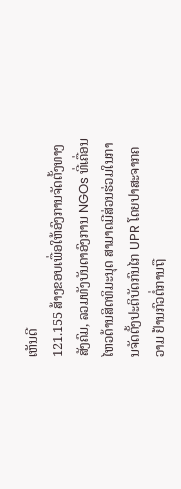ເຫັນດີ
121.155 ສ້າງຂອບເພື່ອໃຫ້ອົງການຈັດຕັ້ງທາງສັງຄົມ, ລວມທັງບັນດາອົງການ NGOs ທີ່ເຄື່ອນໄຫວດ້ານສິດທິມະນຸດ ສາມາດມີສ່ວນຮ່ວມໃນການຈັດຕັ້ງປະຕິບັດກົນໄກ UPR ໂດຍປາສະຈາກຄວາມ ຢ້ານກົວຕໍ່ການຖື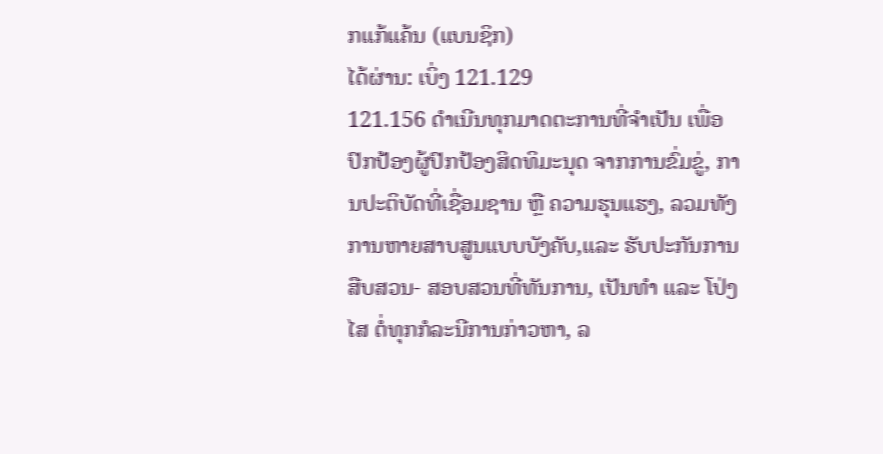ກແກ້ແຄ້ນ (ແບນຊິກ)
ໄດ້ຜ່ານ: ເບິ່ງ 121.129
121.156 ດຳເນີນທຸກມາດຕະການທີ່ຈຳເປັນ ເພື່ອປົກປ້ອງຜູ້ປົກປ້ອງສິດທິມະນຸດ ຈາກການຂົ່ມຂູ່, ການປະຕິບັດທີ່ເຊື່ອມຊານ ຫຼື ຄວາມຮຸນແຮງ, ລວມທັງການຫາຍສາບສູນແບບບັງຄັບ,ແລະ ຮັບປະກັນການສືບສວນ- ສອບສວນທີ່ທັນການ, ເປັນທຳ ແລະ ໂປ່ງໄສ ຕໍ່ທຸກກໍລະນີການກ່າວຫາ, ລ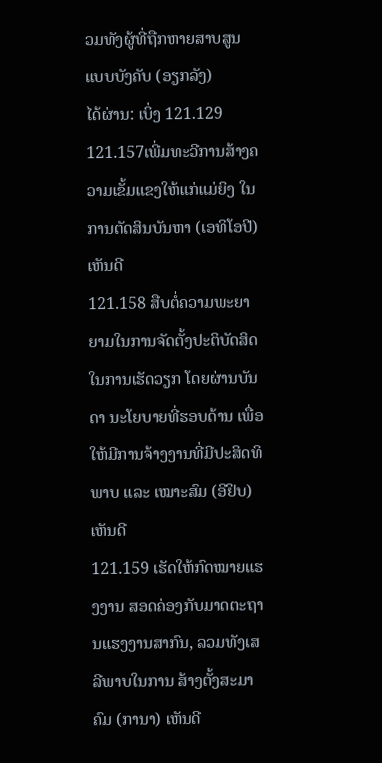ວມທັງຜູ້ທີ່ຖືກຫາຍສາບສູນແບບບັງຄັບ (ອຽກລັງ)
ໄດ້ຜ່ານ: ເບິ່ງ 121.129
121.157ເພີ່ມທະວີການສ້າງຄວາມເຂັ້ມແຂງໃຫ້ແກ່ແມ່ຍິງ ໃນການຕັດສິນບັນຫາ (ເອທິໂອປີ) ເຫັນດີ
121.158 ສືບຕໍ່ຄວາມພະຍາຍາມໃນການຈັດຕັ້ງປະຕິບັດສິດໃນການເຮັດວຽກ ໂດຍຜ່ານບັນດາ ນະໂຍບາຍທີ່ຮອບດ້ານ ເພື່ອໃຫ້ມີການຈ້າງງານທີ່ມີປະສິດທິພາບ ແລະ ເໝາະສົມ (ອີຢິບ) ເຫັນດີ
121.159 ເຮັດໃຫ້ກົດໝາຍແຮງງານ ສອດຄ່ອງກັບມາດຕະຖານແຮງງານສາກົນ, ລວມທັງເສລີພາບໃນການ ສ້າງຕັ້ງສະມາຄົມ (ການາ) ເຫັນດີ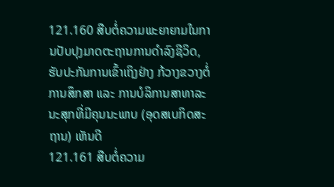121.160 ສືບຕໍ່ຄວາມພະຍາຍາມໃນການປັບປຸງມາດຕະຖານການດຳລົງຊີວິດ, ຮັບປະກັນການເຂົ້າເຖິງຢ່າງ ກ້ວາງຂວາງຕໍ່ການສຶກສາ ແລະ ການບໍລິການສາທາລະນະສຸກທີ່ມີຄຸນນະພາບ (ອຸດສເບກິດສະຖານ) ເຫັນດີ
121.161 ສືບຕໍ່ຄວາມ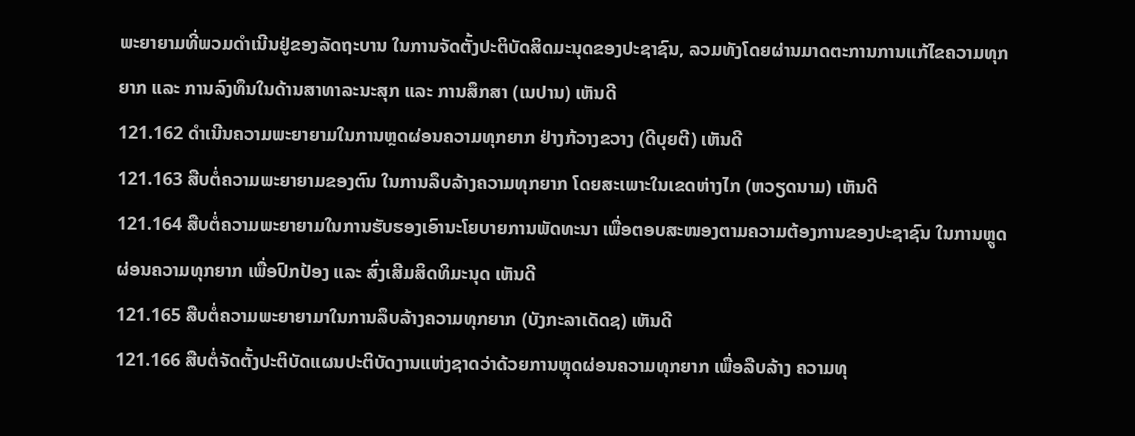ພະຍາຍາມທີ່ພວມດຳເນີນຢູ່ຂອງລັດຖະບານ ໃນການຈັດຕັ້ງປະຕິບັດສິດມະນຸດຂອງປະຊາຊົນ, ລວມທັງໂດຍຜ່ານມາດຕະການການແກ້ໄຂຄວາມທຸກຍາກ ແລະ ການລົງທຶນໃນດ້ານສາທາລະນະສຸກ ແລະ ການສຶກສາ (ເນປານ) ເຫັນດີ
121.162 ດຳເນີນຄວາມພະຍາຍາມໃນການຫຼດຜ່ອນຄວາມທຸກຍາກ ຢ່າງກ້ວາງຂວາງ (ດີບຸຍຕີ) ເຫັນດີ
121.163 ສືບຕໍ່ຄວາມພະຍາຍາມຂອງຕົນ ໃນການລຶບລ້າງຄວາມທຸກຍາກ ໂດຍສະເພາະໃນເຂດຫ່າງໄກ (ຫວຽດນາມ) ເຫັນດີ
121.164 ສືບຕໍ່ຄວາມພະຍາຍາມໃນການຮັບຮອງເອົານະໂຍບາຍການພັດທະນາ ເພື່ອຕອບສະໜອງຕາມຄວາມຕ້ອງການຂອງປະຊາຊົນ ໃນການຫຼູດຜ່ອນຄວາມທຸກຍາກ ເພື່ອປົກປ້ອງ ແລະ ສົ່ງເສີມສິດທິມະນຸດ ເຫັນດີ
121.165 ສືບຕໍ່ຄວາມພະຍາຍາມາໃນການລຶບລ້າງຄວາມທຸກຍາກ (ບັງກະລາເດັດຊ) ເຫັນດີ
121.166 ສືບຕໍ່ຈັດຕັ້ງປະຕິບັດແຜນປະຕິບັດງານແຫ່ງຊາດວ່າດ້ວຍການຫຼຸດຜ່ອນຄວາມທຸກຍາກ ເພື່ອລືບລ້າງ ຄວາມທຸ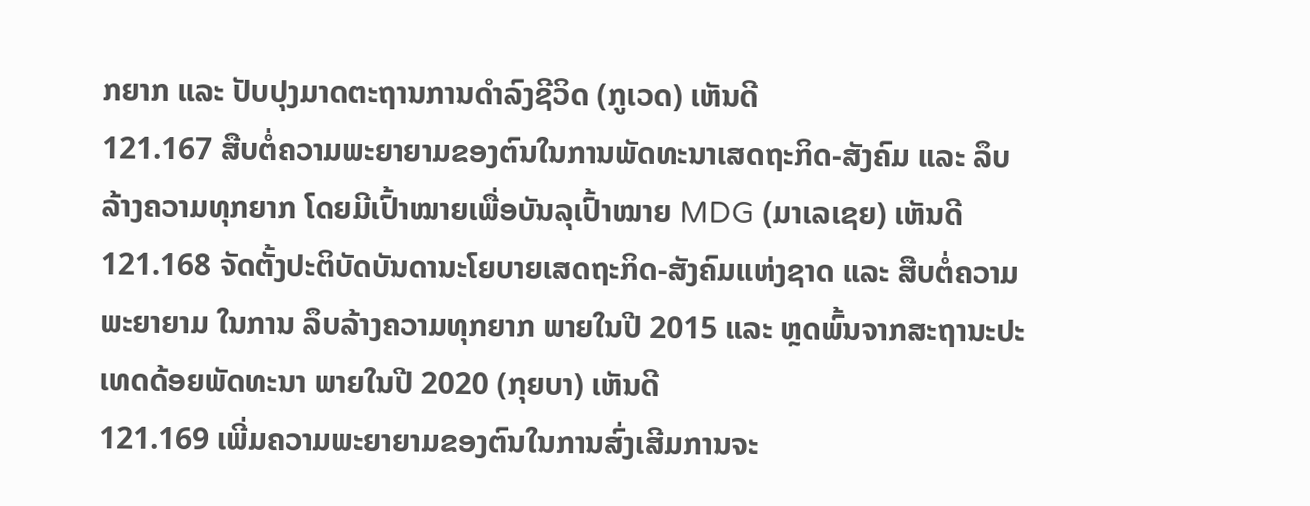ກຍາກ ແລະ ປັບປຸງມາດຕະຖານການດຳລົງຊີວິດ (ກູເວດ) ເຫັນດີ
121.167 ສືບຕໍ່ຄວາມພະຍາຍາມຂອງຕົນໃນການພັດທະນາເສດຖະກິດ-ສັງຄົມ ແລະ ລຶບລ້າງຄວາມທຸກຍາກ ໂດຍມີເປົ້າໝາຍເພື່ອບັນລຸເປົ້າໝາຍ MDG (ມາເລເຊຍ) ເຫັນດີ
121.168 ຈັດຕັ້ງປະຕິບັດບັນດານະໂຍບາຍເສດຖະກິດ-ສັງຄົມແຫ່ງຊາດ ແລະ ສືບຕໍ່ຄວາມພະຍາຍາມ ໃນການ ລຶບລ້າງຄວາມທຸກຍາກ ພາຍໃນປີ 2015 ແລະ ຫຼດພົ້ນຈາກສະຖານະປະເທດດ້ອຍພັດທະນາ ພາຍໃນປີ 2020 (ກຸຍບາ) ເຫັນດີ
121.169 ເພີ່ມຄວາມພະຍາຍາມຂອງຕົນໃນການສົ່ງເສີມການຈະ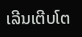ເລີນເຕີບໂຕ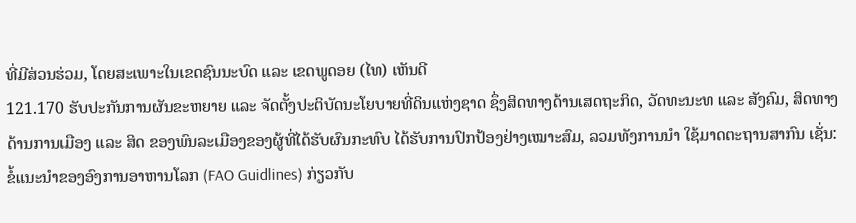ທີ່ມີສ່ວນຮ່ວມ, ໂດຍສະເພາະໃນເຂດຊົນນະບົດ ແລະ ເຂດພູດອຍ (ໄທ) ເຫັນດີ
121.170 ຮັບປະກັນການຜັນຂະຫຍາຍ ແລະ ຈັດຕັ້ງປະຕິບັດນະໂຍບາຍທີ່ດິນແຫ່ງຊາດ ຊຶ່ງສິດທາງດ້ານເສດຖະກິດ, ວັດທະນະທ ແລະ ສັງຄົມ, ສິດທາງດ້ານການເມືອງ ແລະ ສິດ ຂອງພົນລະເມືອງຂອງຜູ້ທີ່ໄດ້ຮັບຜົນກະທົບ ໄດ້ຮັບການປົກປ້ອງຢ່າງເໝາະສົມ, ລວມທັງການນຳ ໃຊ້ມາດຕະຖານສາກົນ ເຊັ່ນ: ຂໍ້ແນະນຳຂອງອົງການອາຫານໂລກ (FAO Guidlines) ກ່ຽວກັບ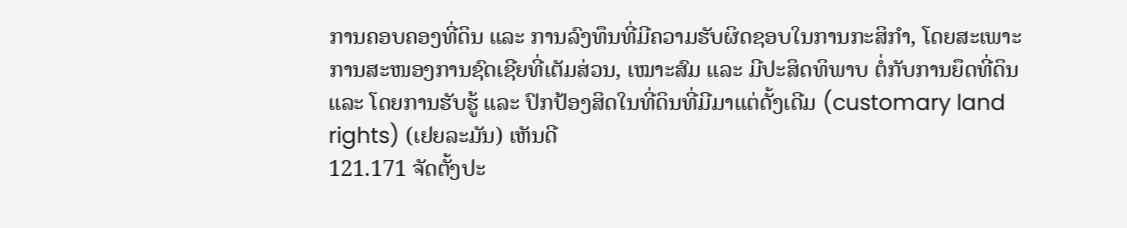ການຄອບຄອງທີ່ດິນ ແລະ ການລົງທຶນທີ່ມີຄວາມຮັບຜິດຊອບໃນການກະສິກຳ, ໂດຍສະເພາະການສະໜອງການຊົດເຊີຍທີ່ເຕັມສ່ວນ, ເໝາະສົມ ແລະ ມີປະສິດທິພາບ ຕໍ່ກັບການຍຶດທີ່ດິນ ແລະ ໂດຍການຮັບຮູ້ ແລະ ປົກປ້ອງສິດໃນທີ່ດິນທີ່ມີມາແຕ່ດັ້ງເດີມ (customary land rights) (ເຢຍລະມັນ) ເຫັນດີ
121.171 ຈັດຕັ້ງປະ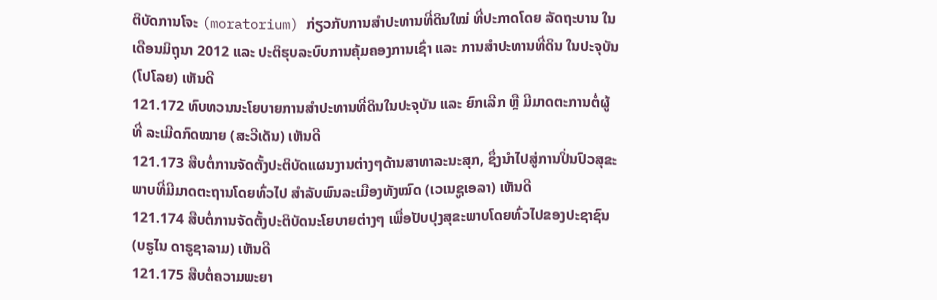ຕິບັດການໂຈະ (moratorium) ກ່ຽວກັບການສຳປະທານທີ່ດິນໃໝ່ ທີ່ປະກາດໂດຍ ລັດຖະບານ ໃນເດືອນມິຖຸນາ 2012 ແລະ ປະຕິຮຸບລະບົບການຄຸ້ມຄອງການເຊົ່າ ແລະ ການສຳປະທານທີ່ດິນ ໃນປະຈຸບັນ (ໂປໂລຍ) ເຫັນດີ
121.172 ທົບທວນນະໂຍບາຍການສຳປະທານທີ່ດິນໃນປະຈຸບັນ ແລະ ຍົກເລີກ ຫຼື ມີມາດຕະການຕໍ່ຜູ້ທີ່ ລະເມີດກົດໝາຍ (ສະວີເດັນ) ເຫັນດີ
121.173 ສືບຕໍ່ການຈັດຕັ້ງປະຕິບັດແຜນງານຕ່າງໆດ້ານສາທາລະນະສຸກ, ຊຶ່ງນຳໄປສູ່ການປິ່ນປົວສຸຂະພາບທີ່ມີມາດຕະຖານໂດຍທົ່ວໄປ ສຳລັບພົນລະເມືອງທັງໝົດ (ເວເນຊູເອລາ) ເຫັນດີ
121.174 ສືບຕໍ່ການຈັດຕັ້ງປະຕິບັດນະໂຍບາຍຕ່າງໆ ເພື່ອປັບປຸງສຸຂະພາບໂດຍທົ່ວໄປຂອງປະຊາຊົນ (ບຣູໄນ ດາຣູຊາລາມ) ເຫັນດີ
121.175 ສືບຕໍ່ຄວາມພະຍາ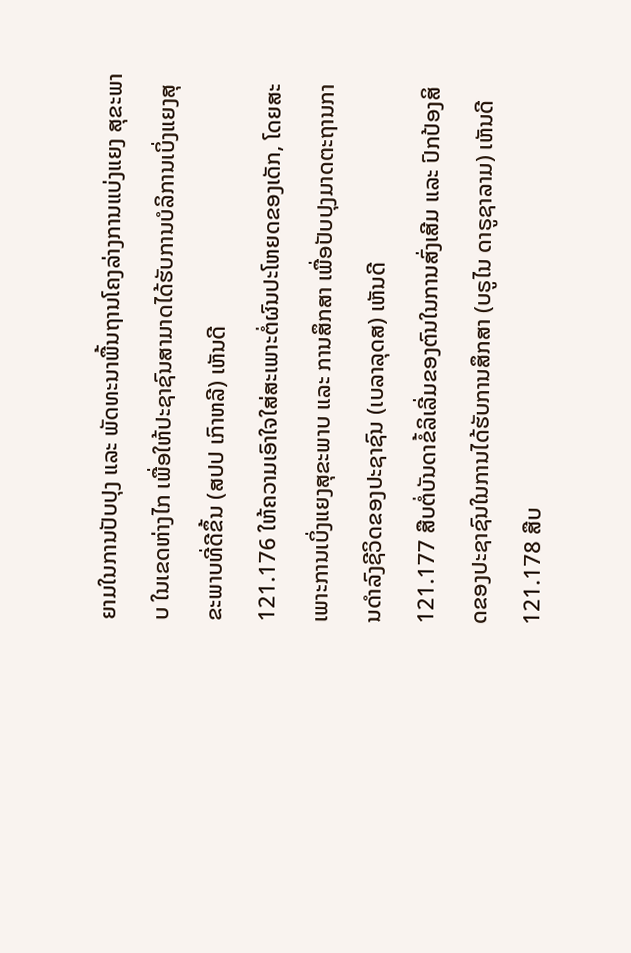ຍາມໃນການປັບປຸງ ແລະ ພັດທະນາພື້ນຖານໂຄງລ່າງການແບ່ງແຍງ ສຸຂະພາບ ໃນເຂດຫ່າງໄກ ເພື່ອໃຫ້ປະຊາຊົນສາມາດໄດ້ຮັບການບໍລິການເບິ່ງແຍງສຸຂະພາບທີ່ດີຂຶ້ນ (ສປປ ເກົາຫລີ) ເຫັນດີ
121.176 ໃຫ້ຄວາມເອົາໃຈໃສ່ສະເພາະຕໍ່ຜົນປະໂຫຍດຂອງເດັກ, ໂດຍສະເພາະການເບິ່ງແຍງສຸຂະພາບ ແລະ ການສຶກສາ ເພື່ອປັບປຸງມາດຕະຖານການດຳລົງຊີວິດຂອງປະຊາຊົນ (ເບລາລຸດສ) ເຫັນດີ
121.177 ສືບຕໍ່ບັນດາຂໍ້ລິເລີ່ມຂອງຕົນໃນການສົ່ງເສີມ ແລະ ປົກປ້ອງສິດຂອງປະຊາຊົນໃນການໄດ້ຮັບການສຶກສາ (ບຣູໄນ ດາຣູຊາລາມ) ເຫັນດີ
121.178 ສືບ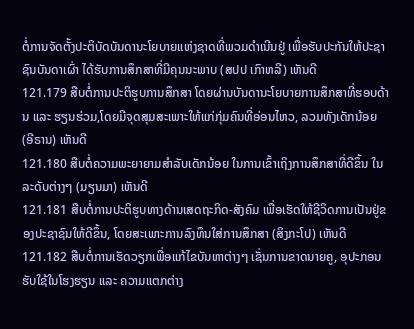ຕໍ່ການຈັດຕັ້ງປະຕິບັດບັນດານະໂຍບາຍແຫ່ງຊາດທີ່ພວມດຳເນີນຢູ່ ເພື່ອຮັບປະກັນໃຫ້ປະຊາຊົນບັນດາເຜົ່າ ໄດ້ຮັບການສຶກສາທີ່ມີຄຸນນະພາບ (ສປປ ເກົາຫລີ) ເຫັນດີ
121.179 ສືບຕໍ່ການປະຕິຮູບການສຶກສາ ໂດຍຜ່ານບັນດານະໂຍບາຍການສຶກສາທີ່ຮອບດ້ານ ແລະ ຮຽນຮ່ວມ,ໂດຍມີຈຸດສຸມສະເພາະໃຫ້ແກ່ກຸ່ມຄົນທີ່ອ່ອນໄຫວ, ລວມທັງເດັກນ້ອຍ (ອີຣານ) ເຫັນດີ
121.180 ສືບຕໍ່ຄວາມພະຍາຍາມສຳລັບເດັກນ້ອຍ ໃນການເຂົ້າເຖິງການສຶກສາທີ່ດີຂຶ້ນ ໃນລະດັບຕ່າງໆ (ມຽນມາ) ເຫັນດີ
121.181 ສືບຕໍ່ການປະຕິຮູບທາງດ້ານເສດຖະກິດ-ສັງຄົມ ເພື່ອເຮັດໃຫ້ຊີວິດການເປັນຢູ່ຂອງປະຊາຊົນໃຫ້ດີຂຶ້ນ, ໂດຍສະເພາະການລົງທຶນໃສ່ການສຶກສາ (ສິງກະໂປ) ເຫັນດີ
121.182 ສືບຕໍ່ການເຮັດວຽກເພື່ອແກ້ໄຂບັນຫາຕ່າງໆ ເຊັ່ນການຂາດນາຍຄູ, ອຸປະກອນຮັບໃຊ້ໃນໂຮງຮຽນ ແລະ ຄວາມແຕກຕ່າງ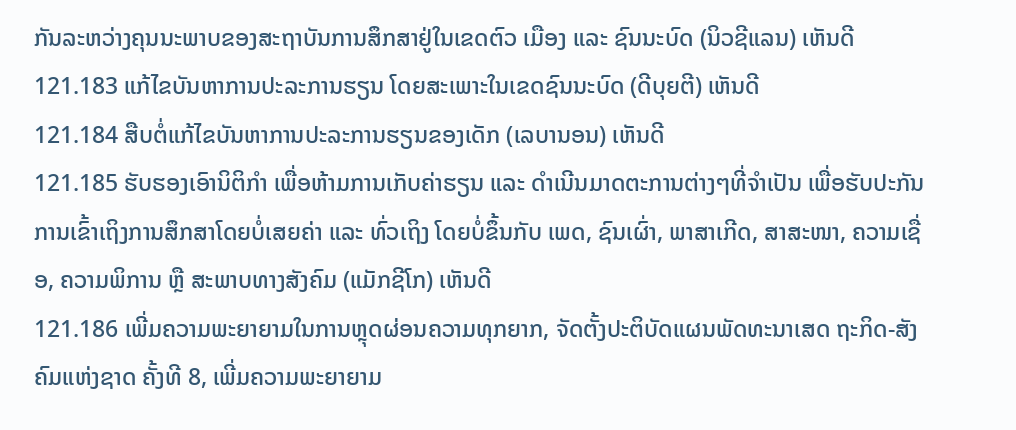ກັນລະຫວ່າງຄຸນນະພາບຂອງສະຖາບັນການສຶກສາຢູ່ໃນເຂດຕົວ ເມືອງ ແລະ ຊົນນະບົດ (ນິວຊີແລນ) ເຫັນດີ
121.183 ແກ້ໄຂບັນຫາການປະລະການຮຽນ ໂດຍສະເພາະໃນເຂດຊົນນະບົດ (ດີບຸຍຕີ) ເຫັນດີ
121.184 ສືບຕໍ່ແກ້ໄຂບັນຫາການປະລະການຮຽນຂອງເດັກ (ເລບານອນ) ເຫັນດີ
121.185 ຮັບຮອງເອົານິຕິກຳ ເພື່ອຫ້າມການເກັບຄ່າຮຽນ ແລະ ດຳເນີນມາດຕະການຕ່າງໆທີ່ຈຳເປັນ ເພື່ອຮັບປະກັນການເຂົ້າເຖິງການສຶກສາໂດຍບໍ່ເສຍຄ່າ ແລະ ທົ່ວເຖິງ ໂດຍບໍ່ຂຶ້ນກັບ ເພດ, ຊົນເຜົ່າ, ພາສາເກີດ, ສາສະໜາ, ຄວາມເຊື່ອ, ຄວາມພິການ ຫຼື ສະພາບທາງສັງຄົມ (ແມັກຊີໂກ) ເຫັນດີ
121.186 ເພີ່ມຄວາມພະຍາຍາມໃນການຫຼຸດຜ່ອນຄວາມທຸກຍາກ, ຈັດຕັ້ງປະຕິບັດແຜນພັດທະນາເສດ ຖະກິດ-ສັງຄົມແຫ່ງຊາດ ຄັ້ງທີ 8, ເພີ່ມຄວາມພະຍາຍາມ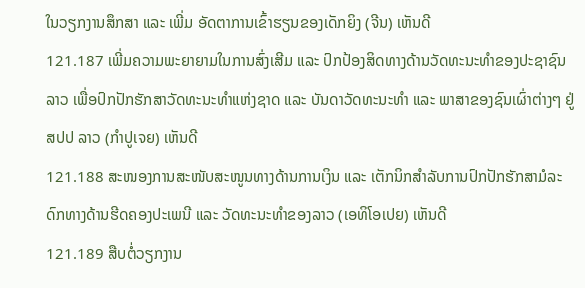ໃນວຽກງານສຶກສາ ແລະ ເພີ່ມ ອັດຕາການເຂົ້າຮຽນຂອງເດັກຍິງ (ຈີນ) ເຫັນດີ
121.187 ເພີ່ມຄວາມພະຍາຍາມໃນການສົ່ງເສີມ ແລະ ປົກປ້ອງສິດທາງດ້ານວັດທະນະທຳຂອງປະຊາຊົນລາວ ເພື່ອປົກປັກຮັກສາວັດທະນະທຳແຫ່ງຊາດ ແລະ ບັນດາວັດທະນະທຳ ແລະ ພາສາຂອງຊົນເຜົ່າຕ່າງໆ ຢູ່ ສປປ ລາວ (ກຳປູເຈຍ) ເຫັນດີ
121.188 ສະໜອງການສະໜັບສະໜູນທາງດ້ານການເງິນ ແລະ ເຕັກນິກສຳລັບການປົກປັກຮັກສາມໍລະດົກທາງດ້ານຮີດຄອງປະເພນີ ແລະ ວັດທະນະທຳຂອງລາວ (ເອທິໂອເປຍ) ເຫັນດີ
121.189 ສືບຕໍ່ວຽກງານ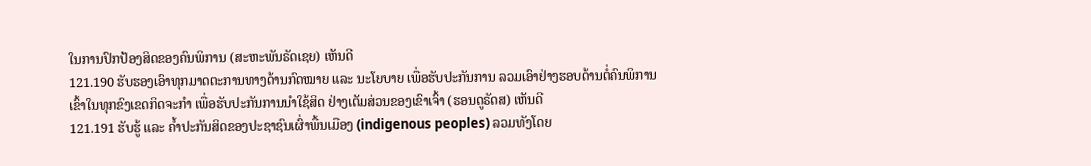ໃນການປົກປ້ອງສິດຂອງຄົນພິການ (ສະຫະພັນຣັດເຊຍ) ເຫັນດີ
121.190 ຮັບຮອງເອົາທຸກມາດຕະການທາງດ້ານກົດໝາຍ ແລະ ນະໂຍບາຍ ເພື່ອຮັບປະກັນການ ລວມເອົາຢ່າງຮອບດ້ານຕໍ່ຄົນພິການ ເຂົ້າໃນທຸກຂົງເຂດກິດຈະກຳ ເພື່ອຮັບປະກັນການນຳໃຊ້ສິດ ຢ່າງເຕັມສ່ວນຂອງເຂົາເຈົ້າ (ຮອນດູຣັດສ) ເຫັນດີ
121.191 ຮັບຮູ້ ແລະ ຄ້ຳປະກັນສິດຂອງປະຊາຊົນເຜົ່າພື້ນເມືອງ (indigenous peoples) ລວມທັງໂດຍ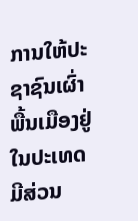ການໃຫ້ປະຊາຊົນເຜົ່າພື້ນເມືອງຢູ່ໃນປະເທດ ມີສ່ວນ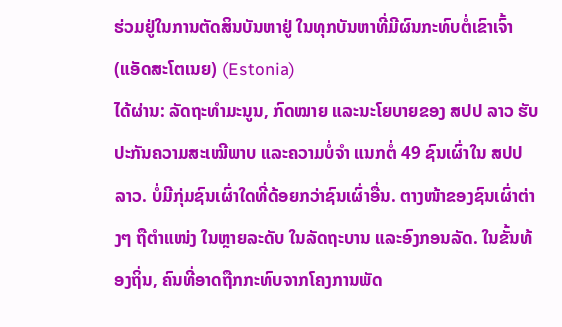ຮ່ວມຢູ່ໃນການຕັດສິນບັນຫາຢູ່ ໃນທຸກບັນຫາທີ່ມີຜົນກະທົບຕໍ່ເຂົາເຈົ້າ (ແອັດສະໂຕເນຍ) (Estonia)
ໄດ້ຜ່ານ: ລັດຖະທຳມະນູນ, ກົດໝາຍ ແລະນະໂຍບາຍຂອງ ສປປ ລາວ ຮັບປະກັນຄວາມສະເໝີພາບ ແລະຄວາມບໍ່ຈຳ ແນກຕໍ່ 49 ຊົນເຜົ່າໃນ ສປປ ລາວ. ບໍ່ມີກຸ່ມຊົນເຜົ່າໃດທີ່ດ້ອຍກວ່າຊົນເຜົ່າອື່ນ. ຕາງໜ້າຂອງຊົນເຜົ່າຕ່າງໆ ຖືຕຳແໜ່ງ ໃນຫຼາຍລະດັບ ໃນລັດຖະບານ ແລະອົງກອນລັດ. ໃນຂັ້ນທ້ອງຖິ່ນ, ຄົນທີ່ອາດຖືກກະທົບຈາກໂຄງການພັດ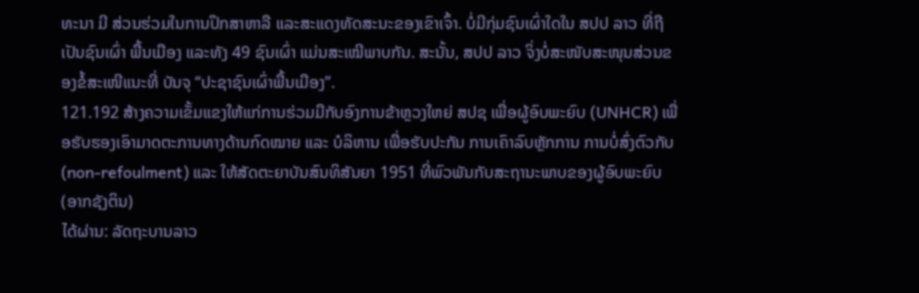ທະນາ ມີ ສ່ວນຮ່ວມໃນການປຶກສາຫາລື ແລະສະແດງທັດສະນະຂອງເຂົາເຈົ້າ. ບໍ່ມີກຸ່ມຊົນເຜົ່າໃດໃນ ສປປ ລາວ ທີ່ຖືເປັນຊົນເຜົ່າ ພື້ນເມືອງ ແລະທັງ 49 ຊົນເຜົ່າ ແມ່ນສະເໝີພາບກັນ. ສະນັ້ນ, ສປປ ລາວ ຈິ່ງບໍ່ສະໜັບສະໜຸນສ່ວນຂອງຂໍ້ສະເໜີແນະທີ່ ບັນຈຸ “ປະຊາຊົນເຜົ່າພື້ນເມືອງ”.
121.192 ສ້າງຄວາມເຂັ້ມແຂງໃຫ້ແກ່ການຮ່ວມມືກັບອົງການຂ້າຫຼວງໃຫຍ່ ສປຊ ເພື່ອຜູ້ອົບພະຍົບ (UNHCR) ເພື່ອຮັບຮອງເອົາມາດຕະການທາງດ້ານກົດໝາຍ ແລະ ບໍລິຫານ ເພື່ອຮັບປະກັນ ການເຄົາລົບຫຼັກການ ການບໍ່ສົ່ງຕົວກັບ (non-refoulment) ແລະ ໃຫ້ສັດຕະຍາບັນສົນທິສັນຍາ 1951 ທີ່ພົວພັນກັບສະຖານະພາບຂອງຜູ້ອົບພະຍົບ (ອາກຊັງຕິນ)
ໄດ້ຜ່ານ: ລັດຖະບານລາວ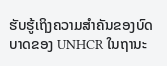ຮັບຮູ້ເຖິງຄວາມສຳຄັນຂອງບົດບາດຂອງ UNHCR ໃນຖານະ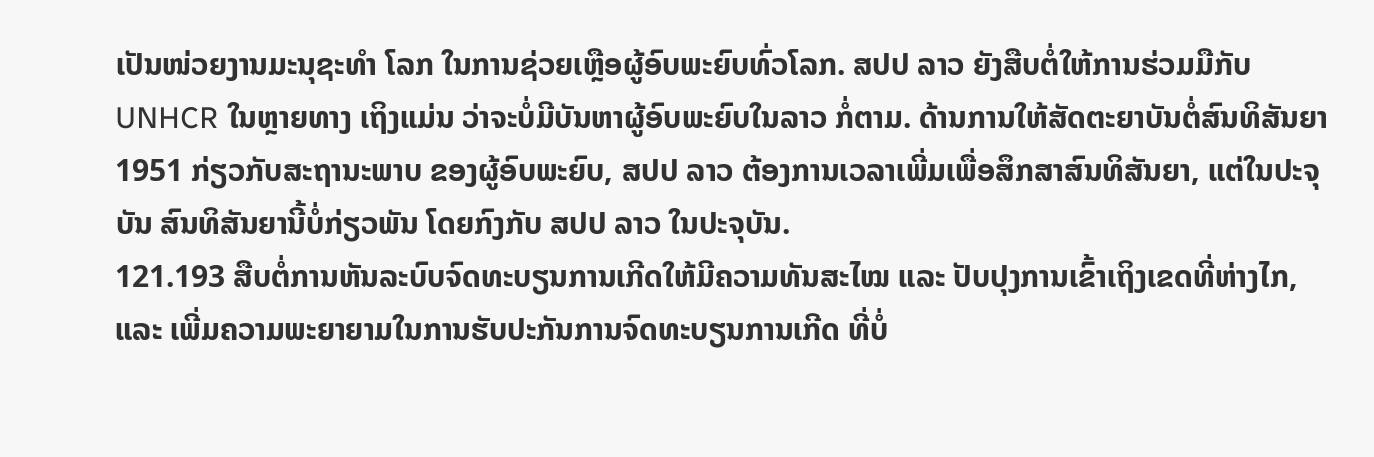ເປັນໜ່ວຍງານມະນຸຊະທຳ ໂລກ ໃນການຊ່ວຍເຫຼືອຜູ້ອົບພະຍົບທົ່ວໂລກ. ສປປ ລາວ ຍັງສືບຕໍ່ໃຫ້ການຮ່ວມມືກັບ UNHCR ໃນຫຼາຍທາງ ເຖິງແມ່ນ ວ່າຈະບໍ່ມີບັນຫາຜູ້ອົບພະຍົບໃນລາວ ກໍ່ຕາມ. ດ້ານການໃຫ້ສັດຕະຍາບັນຕໍ່ສົນທິສັນຍາ 1951 ກ່ຽວກັບສະຖານະພາບ ຂອງຜູ້ອົບພະຍົບ, ສປປ ລາວ ຕ້ອງການເວລາເພີ່ມເພື່ອສຶກສາສົນທິສັນຍາ, ແຕ່ໃນປະຈຸບັນ ສົນທິສັນຍານີ້ບໍ່ກ່ຽວພັນ ໂດຍກົງກັບ ສປປ ລາວ ໃນປະຈຸບັນ.
121.193 ສືບຕໍ່ການຫັນລະບົບຈົດທະບຽນການເກີດໃຫ້ມີຄວາມທັນສະໄໝ ແລະ ປັບປຸງການເຂົ້າເຖິງເຂດທີ່ຫ່າງໄກ, ແລະ ເພີ່ມຄວາມພະຍາຍາມໃນການຮັບປະກັນການຈົດທະບຽນການເກີດ ທີ່ບໍ່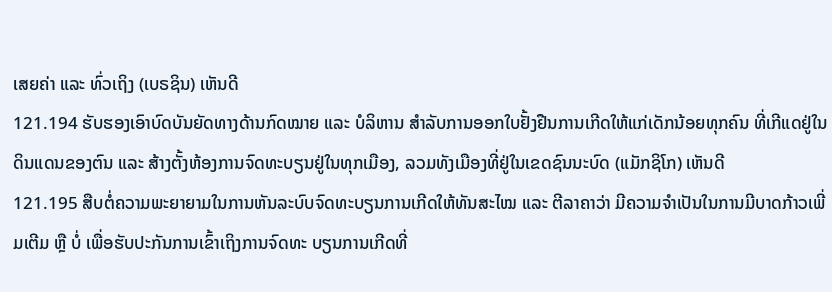ເສຍຄ່າ ແລະ ທົ່ວເຖິງ (ເບຣຊິນ) ເຫັນດີ
121.194 ຮັບຮອງເອົາບົດບັນຍັດທາງດ້ານກົດໝາຍ ແລະ ບໍລິຫານ ສຳລັບການອອກໃບຢັ້ງຢືນການເກີດໃຫ້ແກ່ເດັກນ້ອຍທຸກຄົນ ທີ່ເກີແດຢູ່ໃນດິນແດນຂອງຕົນ ແລະ ສ້າງຕັ້ງຫ້ອງການຈົດທະບຽນຢູ່ໃນທຸກເມືອງ, ລວມທັງເມືອງທີ່ຢູ່ໃນເຂດຊົນນະບົດ (ແມັກຊິໂກ) ເຫັນດີ
121.195 ສືບຕໍ່ຄວາມພະຍາຍາມໃນການຫັນລະບົບຈົດທະບຽນການເກີດໃຫ້ທັນສະໄໝ ແລະ ຕີລາຄາວ່າ ມີຄວາມຈຳເປັນໃນການມີບາດກ້າວເພີ່ມເຕີມ ຫຼື ບໍ່ ເພື່ອຮັບປະກັນການເຂົ້າເຖິງການຈົດທະ ບຽນການເກີດທີ່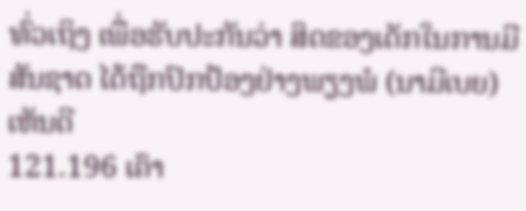ທົ່ວເຖິງ ເພື່ອຮັບປະກັນວ່າ ສິດຂອງເດັກໃນການມີສັນຊາດ ໄດ້ຖືກປົກປ້ອງຢ່າງພຽງພໍ (ນາມີເບຍ) ເຫັນດີ
121.196 ເຄົາ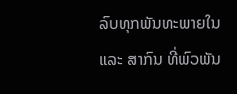ລົບທຸກພັນທະພາຍໃນ ແລະ ສາກົນ ທີ່ພົວພັນ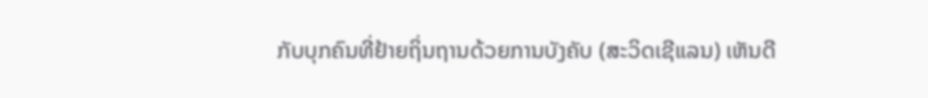ກັບບຸກຄົນທີ່ຢ້າຍຖິ່ນຖານດ້ວຍການບັງຄັບ (ສະວິດເຊີແລນ) ເຫັນດີ